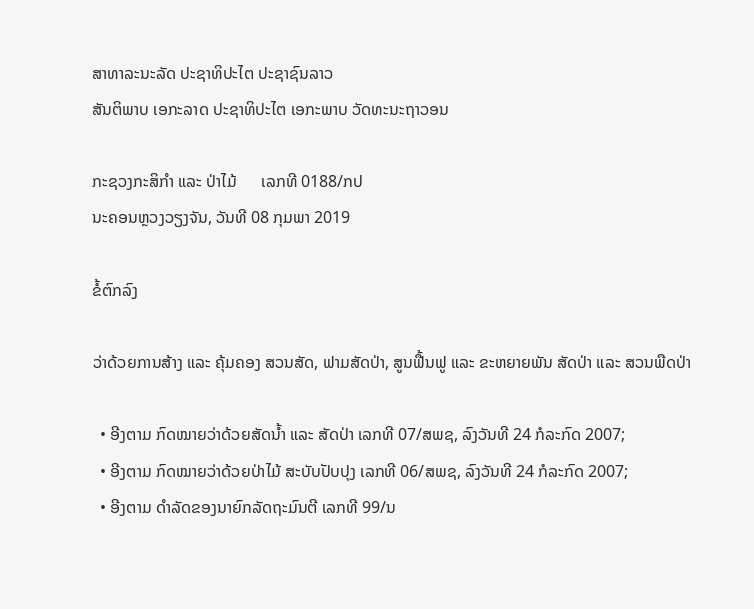ສາທາລະນະລັດ ປະຊາທິປະໄຕ ປະຊາຊົນລາວ
ສັນຕິພາບ ເອກະລາດ ປະຊາທິປະໄຕ ເອກະພາບ ວັດທະນະຖາວອນ

ກະຊວງກະສິກຳ ແລະ ປ່າໄມ້      ເລກທີ 0188/ກປ
ນະຄອນຫຼວງວຽງຈັນ, ວັນທີ 08 ກຸມພາ 2019

ຂໍ້ຕົກລົງ

ວ່າດ້ວຍການສ້າງ ແລະ ຄຸ້ມຄອງ ສວນສັດ, ຟາມສັດປ່າ, ສູນຟື້ນຟູ ແລະ ຂະຫຍາຍພັນ ສັດປ່າ ແລະ ສວນພືດປ່າ

  • ອີງຕາມ ກົດໝາຍວ່າດ້ວຍສັດນ້ຳ ແລະ ສັດປ່າ ເລກທີ 07/ສພຊ, ລົງວັນທີ 24 ກໍລະກົດ 2007;
  • ອີງຕາມ ກົດໝາຍວ່າດ້ວຍປ່າໄມ້ ສະບັບປັບປຸງ ເລກທີ 06/ສພຊ, ລົງວັນທີ 24 ກໍລະກົດ 2007;
  • ອີງຕາມ ດຳລັດຂອງນາຍົກລັດຖະມົນຕີ ເລກທີ 99/ນ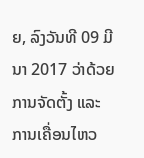ຍ, ລົງວັນທີ 09 ມີນາ 2017 ວ່າດ້ວຍ ການຈັດຕັ້ງ ແລະ ການເຄື່ອນໄຫວ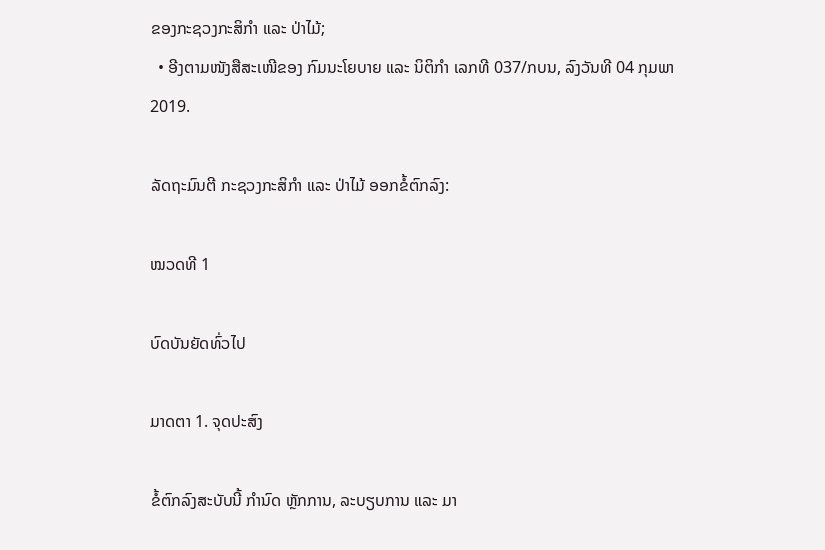ຂອງກະຊວງກະສິກຳ ແລະ ປ່າໄມ້;
  • ອີງຕາມໜັງສືສະເໜີຂອງ ກົມນະໂຍບາຍ ແລະ ນິຕິກຳ ເລກທີ 037/ກບນ, ລົງວັນທີ 04 ກຸມພາ 2019.

ລັດຖະມົນຕີ ກະຊວງກະສິກຳ ແລະ ປ່າໄມ້ ອອກຂໍ້ຕົກລົງ:

ໝວດທີ 1

ບົດບັນຍັດທົ່ວໄປ

ມາດຕາ 1. ຈຸດປະສົງ

ຂໍ້ຕົກລົງສະບັບນີ້ ກຳນົດ ຫຼັກການ, ລະບຽບການ ແລະ ມາ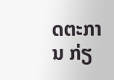ດຕະການ ກ່ຽ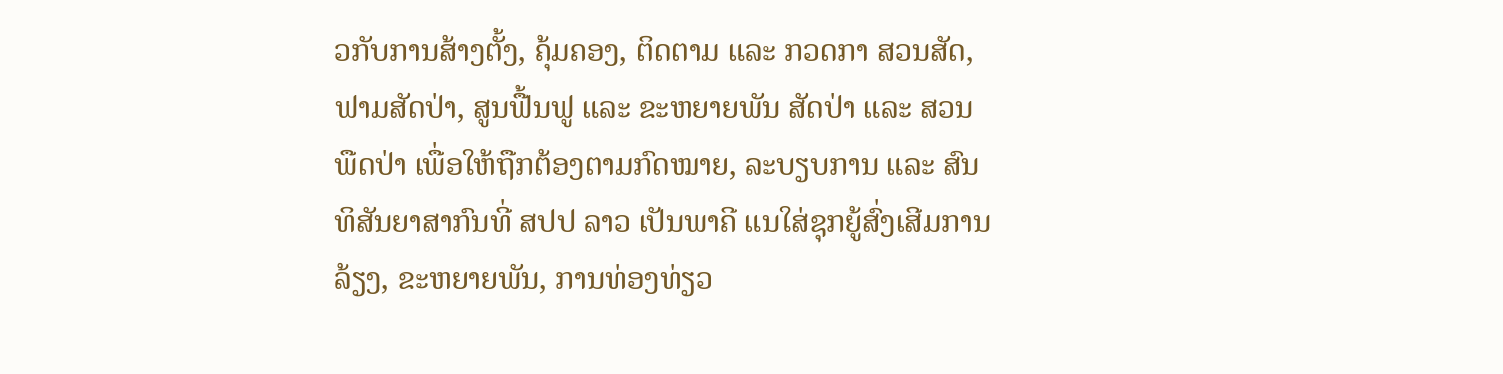ວກັບການສ້າງຕັ້ງ, ຄຸ້ມຄອງ, ຕິດຕາມ ແລະ ກວດກາ ສວນສັດ, ຟາມສັດປ່າ, ສູນຟື້ນຟູ ແລະ ຂະຫຍາຍພັນ ສັດປ່າ ແລະ ສວນພືດປ່າ ເພື່ອໃຫ້ຖືກຕ້ອງຕາມກົດໝາຍ, ລະບຽບການ ແລະ ສົນທິສັນຍາສາກົນທີ່ ສປປ ລາວ ເປັນພາຄີ ແນໃສ່ຊຸກຍູ້ສົ່ງເສີມການລ້ຽງ, ຂະຫຍາຍພັນ, ການທ່ອງທ່ຽວ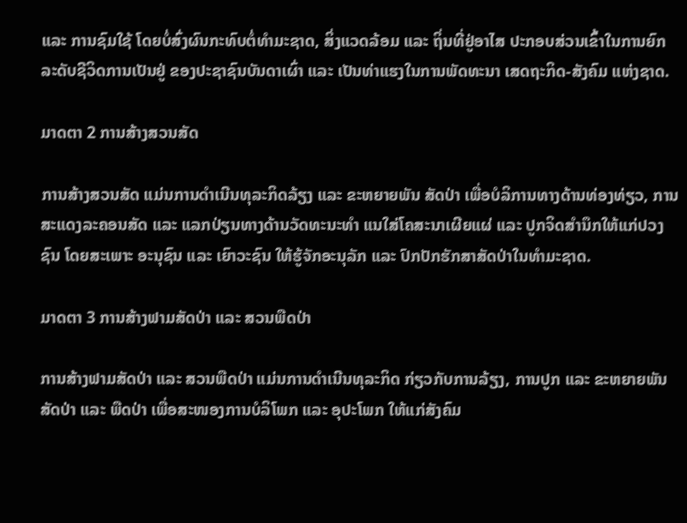ແລະ ການຊົມໃຊ້ ໂດຍບໍ່ສົ່ງຜົນກະທົບຕໍ່ທຳມະຊາດ, ສິ່ງແວດລ້ອມ ແລະ ຖິ່ນທີ່ຢູ່ອາໄສ ປະກອບສ່ວນເຂົ້າໃນການຍົກລະດັບຊີວິດການເປັນຢູ່ ຂອງປະຊາຊົນບັນດາເຜົ່າ ແລະ ເປັນທ່າແຮງໃນການພັດທະນາ ເສດຖະກິດ-ສັງຄົມ ແຫ່ງຊາດ.

ມາດຕາ 2 ການສ້າງສວນສັດ

ການສ້າງສວນສັດ ແມ່ນການດຳເນີນທຸລະກິດລ້ຽງ ແລະ ຂະຫຍາຍພັນ ສັດປ່າ ເພື່ອບໍລິການທາງດ້ານທ່ອງທ່ຽວ, ການສະແດງລະຄອນສັດ ແລະ ແລກປ່ຽນທາງດ້ານວັດທະນະທຳ ແນໃສ່ໂຄສະນາເຜີຍແຜ່ ແລະ ປູກຈິດສຳນຶກໃຫ້ແກ່ປວງຊົນ ໂດຍສະເພາະ ອະນຸຊົນ ແລະ ເຍົາວະຊົນ ໃຫ້ຮູ້ຈັກອະນຸລັກ ແລະ ປົກປັກຮັກສາສັດປ່າໃນທຳມະຊາດ.

ມາດຕາ 3 ການສ້າງຟາມສັດປ່າ ແລະ ສວນພືດປ່າ

ການສ້າງຟາມສັດປ່າ ແລະ ສວນພືດປ່າ ແມ່ນການດຳເນີນທຸລະກິດ ກ່ຽວກັບການລ້ຽງ, ການປູກ ແລະ ຂະຫຍາຍພັນ ສັດປ່າ ແລະ ພືດປ່າ ເພື່ອສະໜອງການບໍລິໂພກ ແລະ ອຸປະໂພກ ໃຫ້ແກ່ສັງຄົມ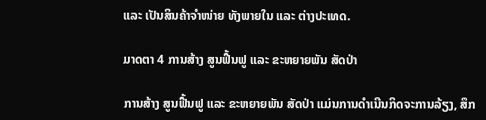ແລະ ເປັນສິນຄ້າຈຳໜ່າຍ ທັງພາຍໃນ ແລະ ຕ່າງປະເທດ.

ມາດຕາ 4 ການສ້າງ ສູນຟື້ນຟູ ແລະ ຂະຫຍາຍພັນ ສັດປ່າ

ການສ້າງ ສູນຟື້ນຟູ ແລະ ຂະຫຍາຍພັນ ສັດປ່າ ແມ່ນການດຳເນີນກິດຈະການລ້ຽງ, ສຶກ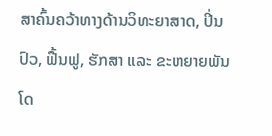ສາຄົ້ນຄວ້າທາງດ້ານວິທະຍາສາດ, ປິ່ນປົວ, ຟື້ນຟູ, ຮັກສາ ແລະ ຂະຫຍາຍພັນ ໂດ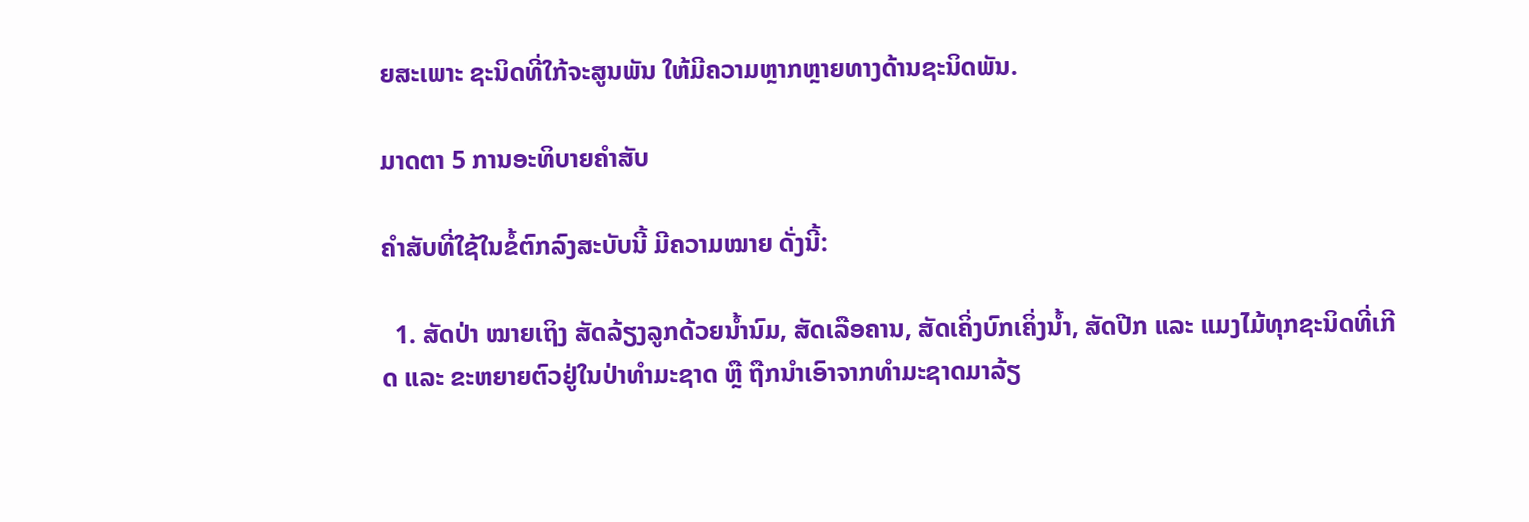ຍສະເພາະ ຊະນິດທີ່ໃກ້ຈະສູນພັນ ໃຫ້ມີຄວາມຫຼາກຫຼາຍທາງດ້ານຊະນິດພັນ.

ມາດຕາ 5 ການອະທິບາຍຄຳສັບ

ຄຳສັບທີ່ໃຊ້ໃນຂໍ້ຕົກລົງສະບັບນີ້ ມີຄວາມໝາຍ ດັ່ງນີ້:

  1. ສັດປ່າ ໝາຍເຖິງ ສັດລ້ຽງລູກດ້ວຍນ້ຳນົມ, ສັດເລືອຄານ, ສັດເຄິ່ງບົກເຄິ່ງນ້ຳ, ສັດປີກ ແລະ ແມງໄມ້ທຸກຊະນິດທີ່ເກີດ ແລະ ຂະຫຍາຍຕົວຢູ່ໃນປ່າທຳມະຊາດ ຫຼື ຖືກນຳເອົາຈາກທຳມະຊາດມາລ້ຽ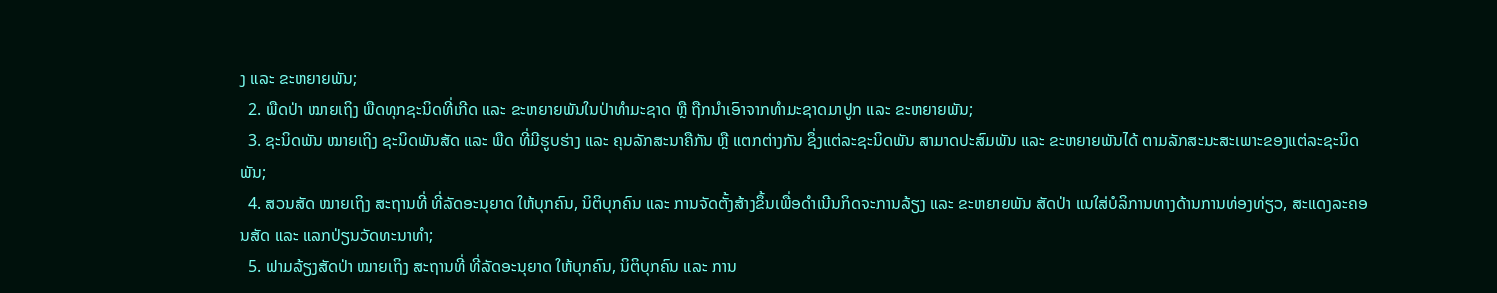ງ ແລະ ຂະຫຍາຍພັນ;
  2. ພືດປ່າ ໝາຍເຖິງ ພືດທຸກຊະນິດທີ່ເກີດ ແລະ ຂະຫຍາຍພັນໃນປ່າທຳມະຊາດ ຫຼື ຖືກນຳເອົາຈາກທຳມະຊາດມາປູກ ແລະ ຂະຫຍາຍພັນ;
  3. ຊະນິດພັນ ໝາຍເຖິງ ຊະນິດພັນສັດ ແລະ ພືດ ທີ່ມີຮູບຮ່າງ ແລະ ຄຸນລັກສະນາຄືກັນ ຫຼື ແຕກຕ່າງກັນ ຊຶ່ງແຕ່ລະຊະນິດພັນ ສາມາດປະສົມພັນ ແລະ ຂະຫຍາຍພັນໄດ້ ຕາມລັກສະນະສະເພາະຂອງແຕ່ລະຊະນິດພັນ;
  4. ສວນສັດ ໝາຍເຖິງ ສະຖານທີ່ ທີ່ລັດອະນຸຍາດ ໃຫ້ບຸກຄົນ, ນິຕິບຸກຄົນ ແລະ ການຈັດຕັ້ງສ້າງຂຶ້ນເພື່ອດຳເນີນກິດຈະການລ້ຽງ ແລະ ຂະຫຍາຍພັນ ສັດປ່າ ແນໃສ່ບໍລິການທາງດ້ານການທ່ອງທ່ຽວ, ສະແດງລະຄອນສັດ ແລະ ແລກປ່ຽນວັດທະນາທຳ;
  5. ຟາມລ້ຽງສັດປ່າ ໝາຍເຖິງ ສະຖານທີ່ ທີ່ລັດອະນຸຍາດ ໃຫ້ບຸກຄົນ, ນິຕິບຸກຄົນ ແລະ ການ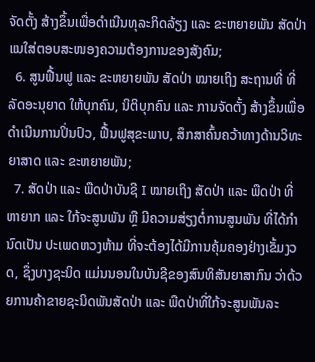ຈັດຕັ້ງ ສ້າງຂຶ້ນເພື່ອດຳເນີນທຸລະກິດລ້ຽງ ແລະ ຂະຫຍາຍພັນ ສັດປ່າ ແນໃສ່ຕອບສະໜອງຄວາມຕ້ອງການຂອງສັງຄົມ;
  6. ສູນຟື້ນຟູ ແລະ ຂະຫຍາຍພັນ ສັດປ່າ ໝາຍເຖິງ ສະຖານທີ່ ທີ່ລັດອະນຸຍາດ ໃຫ້ບຸກຄົນ, ນິຕິບຸກຄົນ ແລະ ການຈັດຕັ້ງ ສ້າງຂຶ້ນເພື່ອດຳເນີນການປິ່ນປົວ, ຟື້ນຟູສຸຂະພາບ, ສຶກສາຄົ້ນຄວ້າທາງດ້ານວິທະຍາສາດ ແລະ ຂະຫຍາຍພັນ;
  7. ສັດປ່າ ແລະ ພືດປ່າບັນຊີ I ໝາຍເຖິງ ສັດປ່າ ແລະ ພືດປ່າ ທີ່ຫາຍາກ ແລະ ໃກ້ຈະສູນພັນ ຫຼື ມີຄວາມສ່ຽງຕໍ່ການສູນພັນ ທີ່ໄດ້ກຳນົດເປັນ ປະເພດຫວງຫ້າມ ທີ່ຈະຕ້ອງໄດ້ມີການຄຸ້ມຄອງຢ່າງເຂັ້ມງວດ, ຊຶ່ງບາງຊະນິດ ແມ່ນນອນໃນບັນຊີຂອງສົນທິສັນຍາສາກົນ ວ່າດ້ວຍການຄ້າຂາຍຊະນິດພັນສັດປ່າ ແລະ ພືດປ່າທີ່ໃກ້ຈະສູນພັນລະ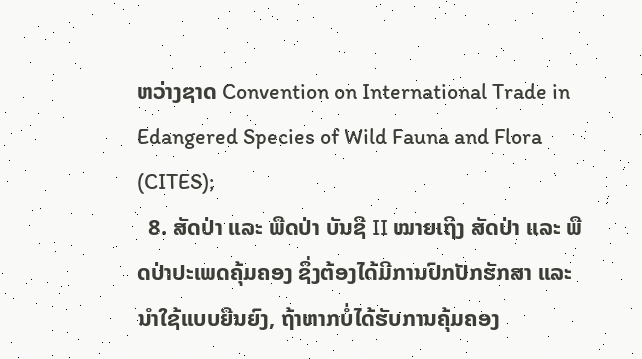ຫວ່າງຊາດ Convention on International Trade in Edangered Species of Wild Fauna and Flora (CITES);
  8. ສັດປ່າ ແລະ ພືດປ່າ ບັນຊີ II ໝາຍເຖິງ ສັດປ່າ ແລະ ພືດປ່າປະເພດຄຸ້ມຄອງ ຊຶ່ງຕ້ອງໄດ້ມີການປົກປັກຮັກສາ ແລະ ນຳໃຊ້ແບບຍືນຍົງ, ຖ້າຫາກບໍ່ໄດ້ຮັບການຄຸ້ມຄອງ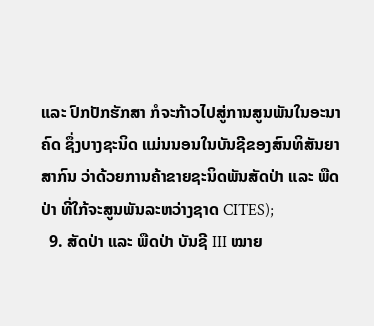ແລະ ປົກປັກຮັກສາ ກໍຈະກ້າວໄປສູ່ການສູນພັນໃນອະນາຄົດ ຊຶ່ງບາງຊະນິດ ແມ່ນນອນໃນບັນຊີຂອງສົນທິສັນຍາສາກົນ ວ່າດ້ວຍການຄ້າຂາຍຊະນິດພັນສັດປ່າ ແລະ ພືດປ່າ ທີ່ໃກ້ຈະສູນພັນລະຫວ່າງຊາດ CITES);
  9. ສັດປ່າ ແລະ ພືດປ່າ ບັນຊີ III ໝາຍ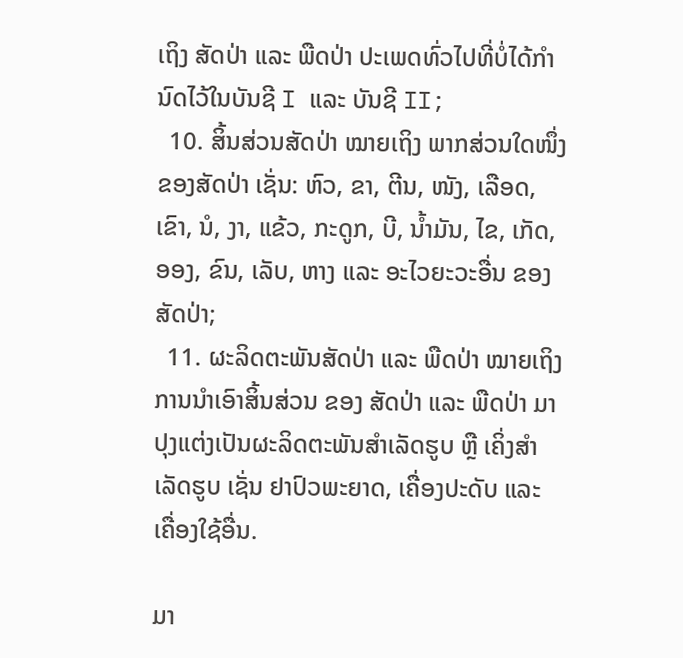ເຖິງ ສັດປ່າ ແລະ ພືດປ່າ ປະເພດທົ່ວໄປທີ່ບໍ່ໄດ້ກຳນົດໄວ້ໃນບັນຊີ I ແລະ ບັນຊີ II;
  10. ສິ້ນສ່ວນສັດປ່າ ໝາຍເຖິງ ພາກສ່ວນໃດໜຶ່ງ ຂອງສັດປ່າ ເຊັ່ນ: ຫົວ, ຂາ, ຕີນ, ໜັງ, ເລືອດ, ເຂົາ, ນໍ, ງາ, ແຂ້ວ, ກະດູກ, ບີ, ນ້ຳມັນ, ໄຂ, ເກັດ, ອອງ, ຂົນ, ເລັບ, ຫາງ ແລະ ອະໄວຍະວະອື່ນ ຂອງສັດປ່າ;
  11. ຜະລິດຕະພັນສັດປ່າ ແລະ ພືດປ່າ ໝາຍເຖິງ ການນຳເອົາສິ້ນສ່ວນ ຂອງ ສັດປ່າ ແລະ ພືດປ່າ ມາປຸງແຕ່ງເປັນຜະລິດຕະພັນສຳເລັດຮູບ ຫຼື ເຄິ່ງສຳເລັດຮູບ ເຊັ່ນ ຢາປົວພະຍາດ, ເຄື່ອງປະດັບ ແລະ ເຄື່ອງໃຊ້ອື່ນ.

ມາ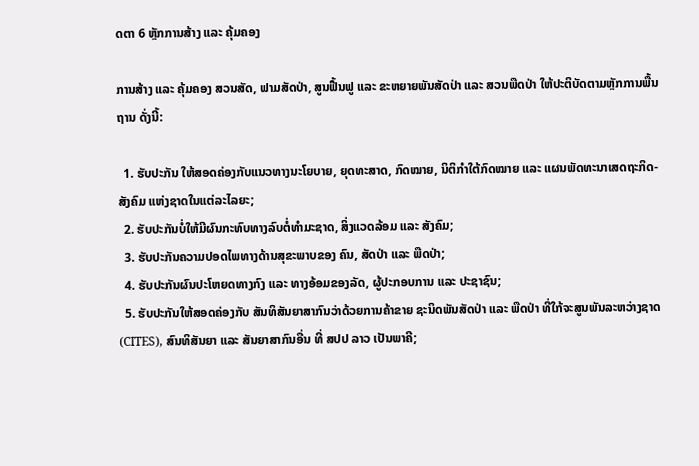ດຕາ 6 ຫຼັກການສ້າງ ແລະ ຄຸ້ມຄອງ

ການສ້າງ ແລະ ຄຸ້ມຄອງ ສວນສັດ, ຟາມສັດປ່າ, ສູນຟື້ນຟູ ແລະ ຂະຫຍາຍພັນສັດປ່າ ແລະ ສວນພືດປ່າ ໃຫ້ປະຕິບັດຕາມຫຼັກການພື້ນຖານ ດັ່ງນີ້:

  1. ຮັບປະກັນ ໃຫ້ສອດຄ່ອງກັບແນວທາງນະໂຍບາຍ, ຍຸດທະສາດ, ກົດໝາຍ, ນິຕິກຳໃຕ້ກົດໝາຍ ແລະ ແຜນພັດທະນາເສດຖະກິດ-ສັງຄົມ ແຫ່ງຊາດໃນແຕ່ລະໄລຍະ;
  2. ຮັບປະກັນບໍ່ໃຫ້ມີຜົນກະທົບທາງລົບຕໍ່ທຳມະຊາດ, ສິ່ງແວດລ້ອມ ແລະ ສັງຄົມ;
  3. ຮັບປະກັນຄວາມປອດໄພທາງດ້ານສຸຂະພາບຂອງ ຄົນ, ສັດປ່າ ແລະ ພືດປ່າ;
  4. ຮັບປະກັນຜົນປະໂຫຍດທາງກົງ ແລະ ທາງອ້ອມຂອງລັດ, ຜູ້ປະກອບການ ແລະ ປະຊາຊົນ;
  5. ຮັບປະກັນໃຫ້ສອດຄ່ອງກັບ ສັນທິສັນຍາສາກົນວ່າດ້ວຍການຄ້າຂາຍ ຊະນິດພັນສັດປ່າ ແລະ ພືດປ່າ ທີ່ໃກ້ຈະສູນພັນລະຫວ່າງຊາດ (CITES), ສົນທິສັນຍາ ແລະ ສັນຍາສາກົນອື່ນ ທີ່ ສປປ ລາວ ເປັນພາຄີ;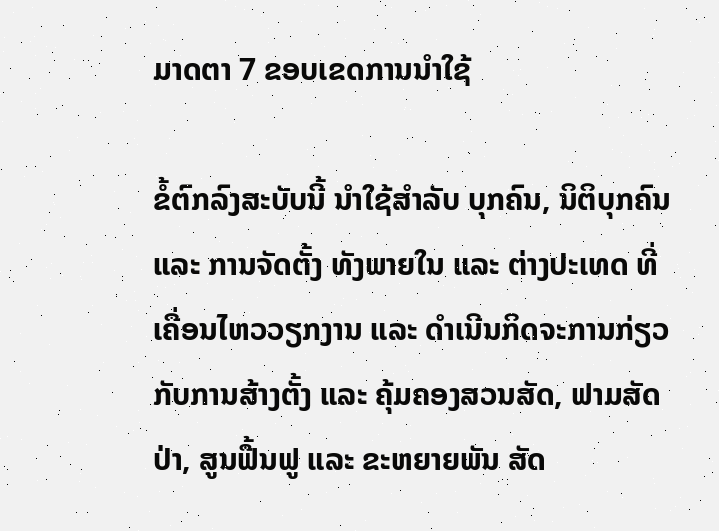ມາດຕາ 7 ຂອບເຂດການນຳໃຊ້

ຂໍ້ຕົກລົງສະບັບນີ້ ນຳໃຊ້ສຳລັບ ບຸກຄົນ, ນິຕິບຸກຄົນ ແລະ ການຈັດຕັ້ງ ທັງພາຍໃນ ແລະ ຕ່າງປະເທດ ທີ່ເຄື່ອນໄຫວວຽກງານ ແລະ ດຳເນີນກິດຈະການກ່ຽວກັບການສ້າງຕັ້ງ ແລະ ຄຸ້ມຄອງສວນສັດ, ຟາມສັດປ່າ, ສູນຟື້ນຟູ ແລະ ຂະຫຍາຍພັນ ສັດ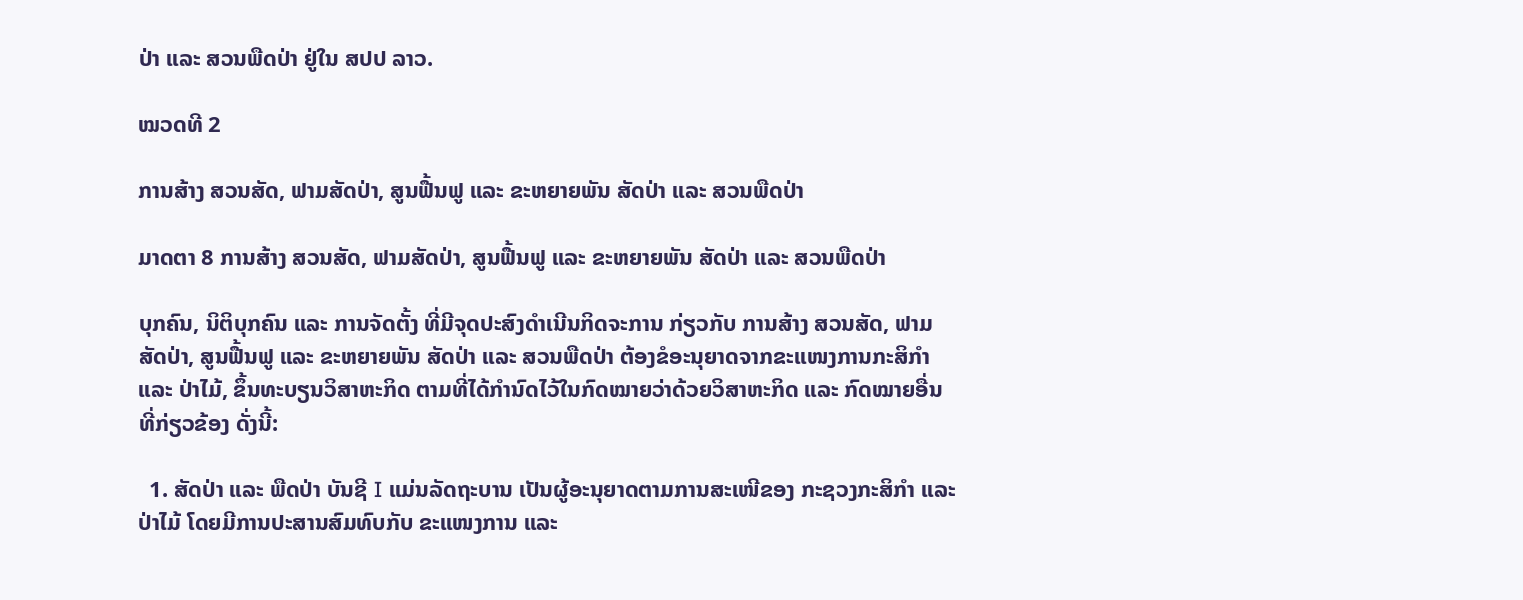ປ່າ ແລະ ສວນພືດປ່າ ຢູ່ໃນ ສປປ ລາວ.

ໝວດທີ 2

ການສ້າງ ສວນສັດ, ຟາມສັດປ່າ, ສູນຟື້ນຟູ ແລະ ຂະຫຍາຍພັນ ສັດປ່າ ແລະ ສວນພືດປ່າ

ມາດຕາ 8 ການສ້າງ ສວນສັດ, ຟາມສັດປ່າ, ສູນຟື້ນຟູ ແລະ ຂະຫຍາຍພັນ ສັດປ່າ ແລະ ສວນພືດປ່າ

ບຸກຄົນ, ນິຕິບຸກຄົນ ແລະ ການຈັດຕັ້ງ ທີ່ມີຈຸດປະສົງດຳເນີນກິດຈະການ ກ່ຽວກັບ ການສ້າງ ສວນສັດ, ຟາມສັດປ່າ, ສູນຟື້ນຟູ ແລະ ຂະຫຍາຍພັນ ສັດປ່າ ແລະ ສວນພືດປ່າ ຕ້ອງຂໍອະນຸຍາດຈາກຂະແໜງການກະສິກຳ ແລະ ປ່າໄມ້, ຂຶ້ນທະບຽນວິສາຫະກິດ ຕາມທີ່ໄດ້ກຳນົດໄວ້ໃນກົດໝາຍວ່າດ້ວຍວິສາຫະກິດ ແລະ ກົດໝາຍອື່ນ ທີ່ກ່ຽວຂ້ອງ ດັ່ງນີ້:

  1. ສັດປ່າ ແລະ ພືດປ່າ ບັນຊີ I ແມ່ນລັດຖະບານ ເປັນຜູ້ອະນຸຍາດຕາມການສະເໜີຂອງ ກະຊວງກະສິກຳ ແລະ ປ່າໄມ້ ໂດຍມີການປະສານສົມທົບກັບ ຂະແໜງການ ແລະ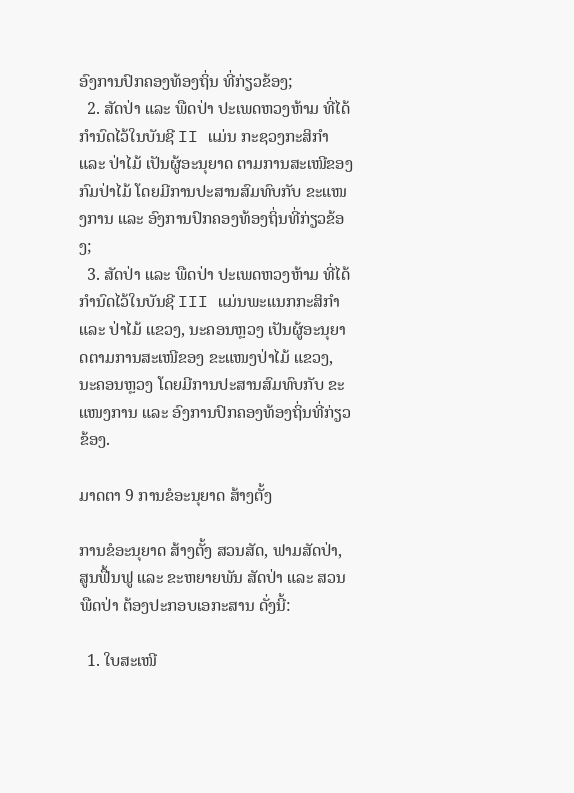ອົງການປົກຄອງທ້ອງຖິ່ນ ທີ່ກ່ຽວຂ້ອງ;
  2. ສັດປ່າ ແລະ ພືດປ່າ ປະເພດຫວງຫ້າມ ທີ່ໄດ້ກຳນົດໄວ້ໃນບັນຊີ II ແມ່ນ ກະຊວງກະສິກຳ ແລະ ປ່າໄມ້ ເປັນຜູ້ອະນຸຍາດ ຕາມການສະເໜີຂອງ ກົມປ່າໄມ້ ໂດຍມີການປະສານສົມທົບກັບ ຂະແໜງການ ແລະ ອົງການປົກຄອງທ້ອງຖິ່ນທີ່ກ່ຽວຂ້ອງ;
  3. ສັດປ່າ ແລະ ພືດປ່າ ປະເພດຫວງຫ້າມ ທີ່ໄດ້ກຳນົດໄວ້ໃນບັນຊີ III ແມ່ນພະແນກກະສິກຳ ແລະ ປ່າໄມ້ ແຂວງ, ນະຄອນຫຼວງ ເປັນຜູ້ອະນຸຍາດຕາມການສະເໜີຂອງ ຂະແໜງປ່າໄມ້ ແຂວງ, ນະຄອນຫຼວງ ໂດຍມີການປະສານສົມທົບກັບ ຂະແໜງການ ແລະ ອົງການປົກຄອງທ້ອງຖິ່ນທີ່ກ່ຽວຂ້ອງ.

ມາດຕາ 9 ການຂໍອະນຸຍາດ ສ້າງຕັ້ງ

ການຂໍອະນຸຍາດ ສ້າງຕັ້ງ ສວນສັດ, ຟາມສັດປ່າ, ສູນຟື້ນຟູ ແລະ ຂະຫຍາຍພັນ ສັດປ່າ ແລະ ສວນພືດປ່າ ຕ້ອງປະກອບເອກະສານ ດັ່ງນີ້:

  1. ໃບສະເໜີ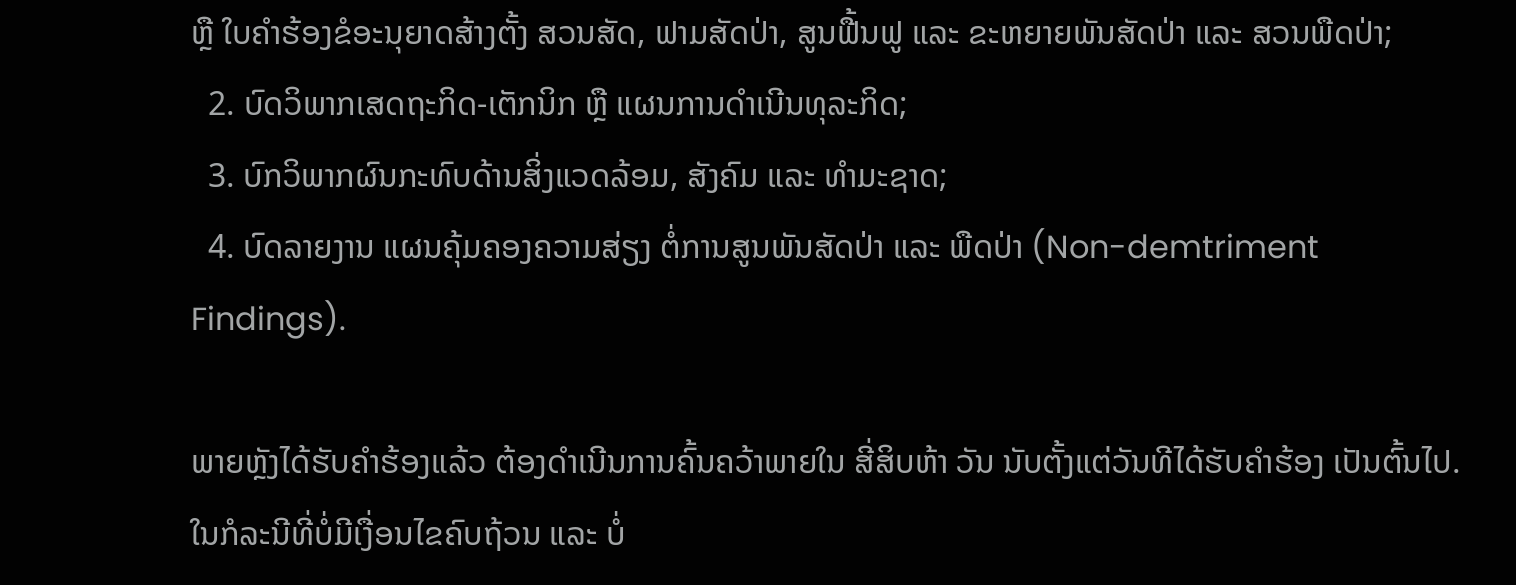ຫຼື ໃບຄຳຮ້ອງຂໍອະນຸຍາດສ້າງຕັ້ງ ສວນສັດ, ຟາມສັດປ່າ, ສູນຟື້ນຟູ ແລະ ຂະຫຍາຍພັນສັດປ່າ ແລະ ສວນພືດປ່າ;
  2. ບົດວິພາກເສດຖະກິດ-ເຕັກນິກ ຫຼື ແຜນການດຳເນີນທຸລະກິດ;
  3. ບົກວິພາກຜົນກະທົບດ້ານສິ່ງແວດລ້ອມ, ສັງຄົມ ແລະ ທຳມະຊາດ;
  4. ບົດລາຍງານ ແຜນຄຸ້ມຄອງຄວາມສ່ຽງ ຕໍ່ການສູນພັນສັດປ່າ ແລະ ພືດປ່າ (Non-demtriment Findings).

ພາຍຫຼັງໄດ້ຮັບຄຳຮ້ອງແລ້ວ ຕ້ອງດຳເນີນການຄົ້ນຄວ້າພາຍໃນ ສີ່ສິບຫ້າ ວັນ ນັບຕັ້ງແຕ່ວັນທີໄດ້ຮັບຄຳຮ້ອງ ເປັນຕົ້ນໄປ. ໃນກໍລະນີທີ່ບໍ່ມີເງື່ອນໄຂຄົບຖ້ວນ ແລະ ບໍ່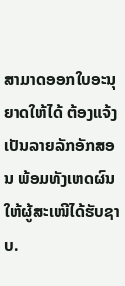ສາມາດອອກໃບອະນຸຍາດໃຫ້ໄດ້ ຕ້ອງແຈ້ງເປັນລາຍລັກອັກສອນ ພ້ອມທັງເຫດຜົນໃຫ້ຜູ້ສະເໜີໄດ້ຮັບຊາບ.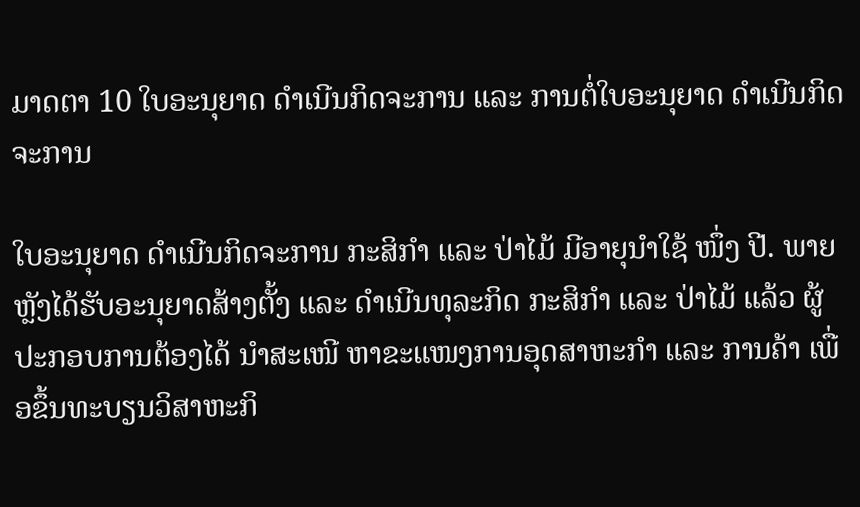ມາດຕາ 10 ໃບອະນຸຍາດ ດຳເນີນກິດຈະການ ແລະ ການຕໍ່ໃບອະນຸຍາດ ດຳເນີນກິດຈະການ

ໃບອະນຸຍາດ ດຳເນີນກິດຈະການ ກະສິກຳ ແລະ ປ່າໄມ້ ມີອາຍຸນຳໃຊ້ ໜຶ່ງ ປີ. ພາຍຫຼັງໄດ້ຮັບອະນຸຍາດສ້າງຕັ້ງ ແລະ ດຳເນີນທຸລະກິດ ກະສິກຳ ແລະ ປ່າໄມ້ ແລ້ວ ຜູ້ປະກອບການຕ້ອງໄດ້ ນຳສະເໜີ ຫາຂະແໜງການອຸດສາຫະກຳ ແລະ ການຄ້າ ເພື່ອຂຶ້ນທະບຽນວິສາຫະກິ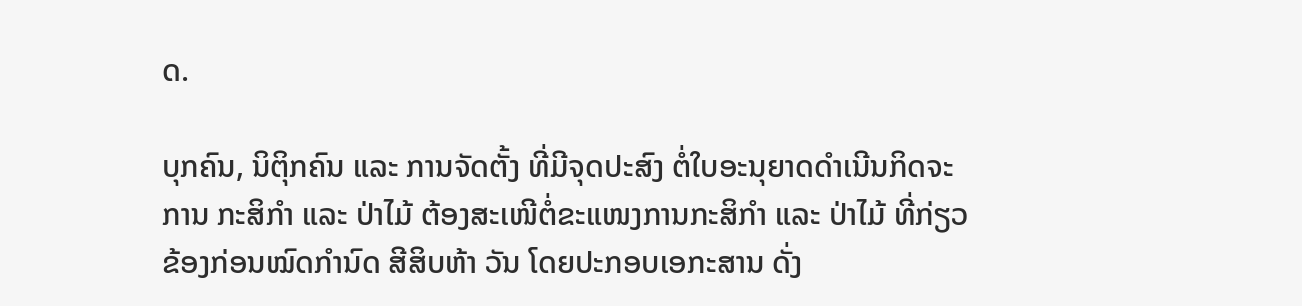ດ.

ບຸກຄົນ, ນິຕິຸກຄົນ ແລະ ການຈັດຕັ້ງ ທີ່ມີຈຸດປະສົງ ຕໍ່ໃບອະນຸຍາດດຳເນີນກິດຈະການ ກະສິກຳ ແລະ ປ່າໄມ້ ຕ້ອງສະເໜີຕໍ່ຂະແໜງການກະສິກຳ ແລະ ປ່າໄມ້ ທີ່ກ່ຽວຂ້ອງກ່ອນໝົດກຳນົດ ສີສິບຫ້າ ວັນ ໂດຍປະກອບເອກະສານ ດັ່ງ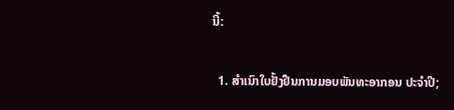ນີ້:

  1. ສຳເນົາໃບຢັ້ງຢືນການມອບພັນທະອາກອນ ປະຈຳປີ;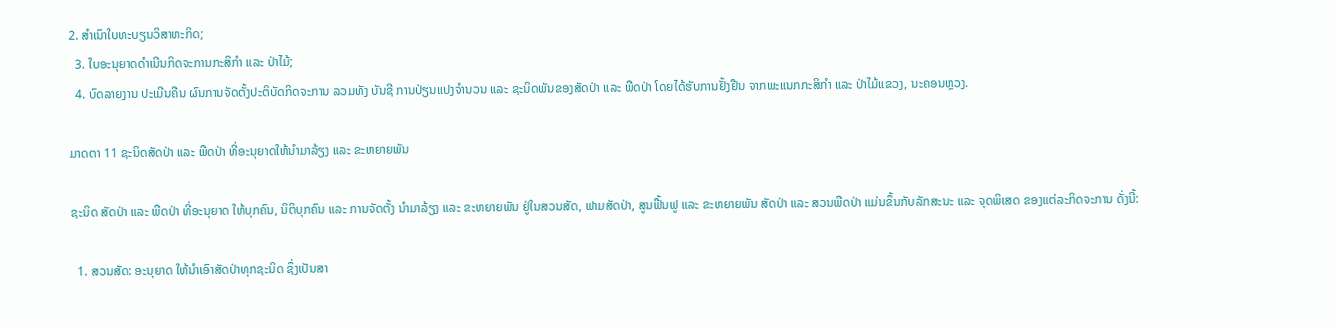2. ສຳເນົາໃບທະບຽນວິສາຫະກິດ;
  3. ໃບອະນຸຍາດດຳເນີນກິດຈະການກະສິກຳ ແລະ ປ່າໄມ້;
  4. ບົດລາຍງານ ປະເມີນຄືນ ຜົນການຈັດຕັ້ງປະຕິບັດກິດຈະການ ລວມທັງ ບັນຊີ ການປ່ຽນແປງຈຳນວນ ແລະ ຊະນິດພັນຂອງສັດປ່າ ແລະ ພືດປ່າ ໂດຍໄດ້ຮັບການຢັ້ງຢືນ ຈາກພະແນກກະສິກຳ ແລະ ປ່າໄມ້ແຂວງ, ນະຄອນຫຼວງ.

ມາດຕາ 11 ຊະນິດສັດປ່າ ແລະ ພືດປ່າ ທີ່ອະນຸຍາດໃຫ້ນຳມາລ້ຽງ ແລະ ຂະຫຍາຍພັນ

ຊະນິດ ສັດປ່າ ແລະ ພືດປ່າ ທີ່ອະນຸຍາດ ໃຫ້ບຸກຄົນ, ນິຕິບຸກຄົນ ແລະ ການຈັດຕັ້ງ ນຳມາລ້ຽງ ແລະ ຂະຫຍາຍພັນ ຢູ່ໃນສວນສັດ, ຟາມສັດປ່າ, ສູນຟື້ນຟູ ແລະ ຂະຫຍາຍພັນ ສັດປ່າ ແລະ ສວນພືດປ່າ ແມ່ນຂຶ້ນກັບລັກສະນະ ແລະ ຈຸດພິເສດ ຂອງແຕ່ລະກິດຈະການ ດັ່ງນີ້:

  1. ສວນສັດ: ອະນຸຍາດ ໃຫ້ນຳເອົາສັດປ່າທຸກຊະນິດ ຊຶ່ງເປັນສາ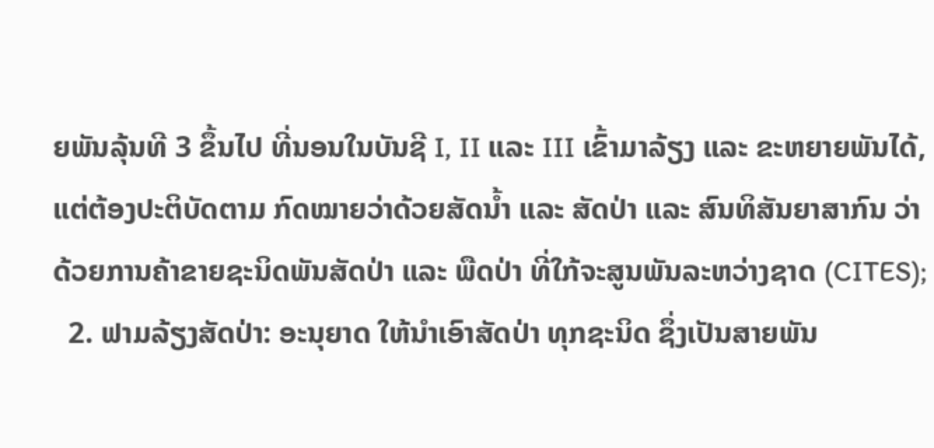ຍພັນລຸ້ນທີ 3 ຂຶ້ນໄປ ທີ່ນອນໃນບັນຊີ I, II ແລະ III ເຂົ້າມາລ້ຽງ ແລະ ຂະຫຍາຍພັນໄດ້, ແຕ່ຕ້ອງປະຕິບັດຕາມ ກົດໝາຍວ່າດ້ວຍສັດນ້ຳ ແລະ ສັດປ່າ ແລະ ສົນທິສັນຍາສາກົນ ວ່າດ້ວຍການຄ້າຂາຍຊະນິດພັນສັດປ່າ ແລະ ພືດປ່າ ທີ່ໃກ້ຈະສູນພັນລະຫວ່າງຊາດ (CITES);
  2. ຟາມລ້ຽງສັດປ່າ: ອະນຸຍາດ ໃຫ້ນຳເອົາສັດປ່າ ທຸກຊະນິດ ຊຶ່ງເປັນສາຍພັນ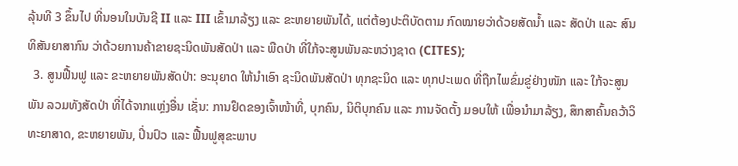ລຸ້ນທີ 3 ຂຶ້ນໄປ ທີ່ນອນໃນບັນຊີ II ແລະ III ເຂົ້າມາລ້ຽງ ແລະ ຂະຫຍາຍພັນໄດ້, ແຕ່ຕ້ອງປະຕິບັດຕາມ ກົດໝາຍວ່າດ້ວຍສັດນ້ຳ ແລະ ສັດປ່າ ແລະ ສົນທິສັນຍາສາກົນ ວ່າດ້ວຍການຄ້າຂາຍຊະນິດພັນສັດປ່າ ແລະ ພືດປ່າ ທີ່ໃກ້ຈະສູນພັນລະຫວ່າງຊາດ (CITES);
  3. ສູນຟື້ນຟູ ແລະ ຂະຫຍາຍພັນສັດປ່າ: ອະນຸຍາດ ໃຫ້ນຳເອົາ ຊະນິດພັນສັດປ່າ ທຸກຊະນິດ ແລະ ທຸກປະເພດ ທີ່ຖືກໄພຂົ່ມຂູ່ຢ່າງໜັກ ແລະ ໃກ້ຈະສູນພັນ ລວມທັງສັດປ່າ ທີ່ໄດ້ຈາກແຫຼ່ງອື່ນ ເຊັ່ນ: ການຢຶດຂອງເຈົ້າໜ້າທີ່, ບຸກຄົນ, ນິຕິບຸກຄົນ ແລະ ການຈັດຕັ້ງ ມອບໃຫ້ ເພື່ອນຳມາລ້ຽງ, ສຶກສາຄົ້ນຄວ້າວິທະຍາສາດ, ຂະຫຍາຍພັນ, ປິ່ນປົວ ແລະ ຟື້ນຟູສຸຂະພາບ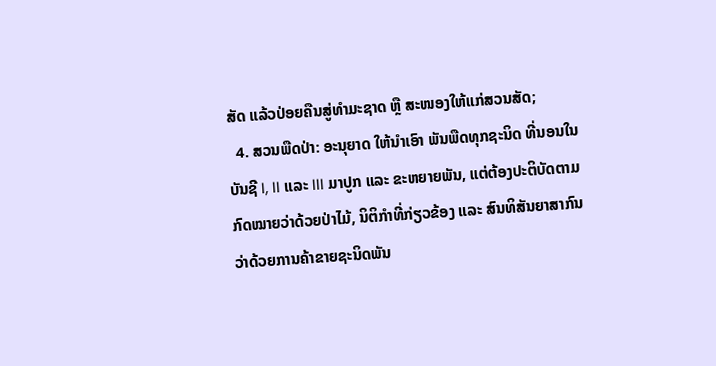ສັດ ແລ້ວປ່ອຍຄືນສູ່ທຳມະຊາດ ຫຼື ສະໜອງໃຫ້ແກ່ສວນສັດ;
  4. ສວນພືດປ່າ: ອະນຸຍາດ ໃຫ້ນຳເອົາ ພັນພືດທຸກຊະນິດ ທີ່ນອນໃນບັນຊີ I, II ແລະ III ມາປູກ ແລະ ຂະຫຍາຍພັນ, ແຕ່ຕ້ອງປະຕິບັດຕາມກົດໝາຍວ່າດ້ວຍປ່າໄມ້, ນິຕິກຳທີ່ກ່ຽວຂ້ອງ ແລະ ສົນທິສັນຍາສາກົນ ວ່າດ້ວຍການຄ້າຂາຍຊະນິດພັນ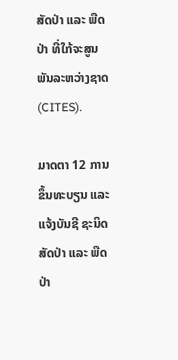ສັດປ່າ ແລະ ພືດປ່າ ທີ່ໃກ້ຈະສູນພັນລະຫວ່າງຊາດ (CITES).

ມາດຕາ 12 ການຂຶ້ນທະບຽນ ແລະ ແຈ້ງບັນຊີ ຊະນິດສັດປ່າ ແລະ ພືດປ່າ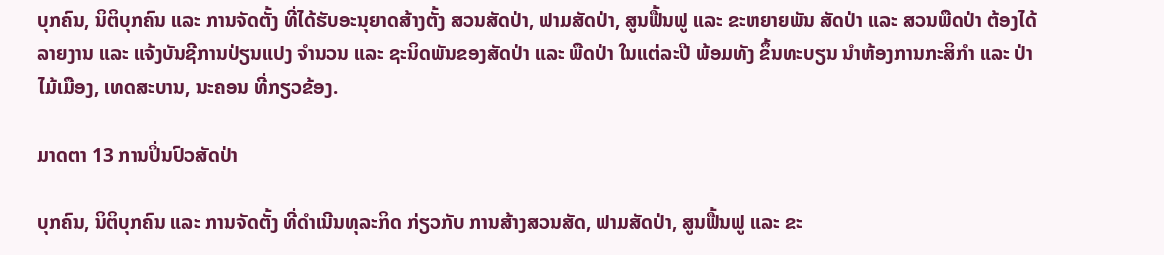ບຸກຄົນ, ນິຕິບຸກຄົນ ແລະ ການຈັດຕັ້ງ ທີ່ໄດ້ຮັບອະນຸຍາດສ້າງຕັ້ງ ສວນສັດປ່າ, ຟາມສັດປ່າ, ສູນຟື້ນຟູ ແລະ ຂະຫຍາຍພັນ ສັດປ່າ ແລະ ສວນພືດປ່າ ຕ້ອງໄດ້ລາຍງານ ແລະ ແຈ້ງບັນຊີການປ່ຽນແປງ ຈຳນວນ ແລະ ຊະນິດພັນຂອງສັດປ່າ ແລະ ພືດປ່າ ໃນແຕ່ລະປີ ພ້ອມທັງ ຂຶ້ນທະບຽນ ນຳຫ້ອງການກະສິກຳ ແລະ ປ່າໄມ້ເມືອງ, ເທດສະບານ, ນະຄອນ ທີ່ກຽວຂ້ອງ.

ມາດຕາ 13 ການປິ່ນປົວສັດປ່າ

ບຸກຄົນ, ນິຕິບຸກຄົນ ແລະ ການຈັດຕັ້ງ ທີ່ດຳເນີນທຸລະກິດ ກ່ຽວກັບ ການສ້າງສວນສັດ, ຟາມສັດປ່າ, ສູນຟື້ນຟູ ແລະ ຂະ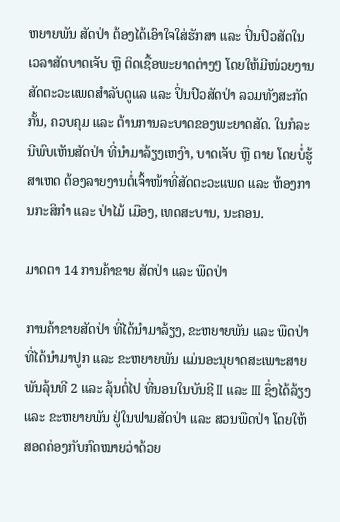ຫຍາຍພັນ ສັດປ່າ ຕ້ອງໄດ້ເອົາໃຈໃສ່ຮັກສາ ແລະ ປິ່ນປົວສັດໃນເວລາສັດບາດເຈັບ ຫຼື ຕິດເຊື້ອພະຍາດຕ່າງໆ ໂດຍໃຫ້ມີໜ່ວຍງານສັດຕະວະແພດສຳລັບດູແລ ແລະ ປິ່ນປົວສັດປ່າ ລວມທັງສະກັດກັ້ນ, ຄວບຄຸມ ແລະ ຕ້ານການລະບາດຂອງພະຍາດສັດ. ໃນກໍລະນີພົບເຫັນສັດປ່າ ທີ່ນຳມາລ້ຽງເຫງົາ, ບາດເຈັບ ຫຼື ຕາຍ ໂດຍບໍ່ຮູ້ສາເຫດ ຕ້ອງລາຍງານຕໍ່ເຈົ້າໜ້າທີ່ສັດຕະວະແພດ ແລະ ຫ້ອງການກະສິກຳ ແລະ ປ່າໄມ້ ເມືອງ, ເທດສະບານ, ນະຄອນ.

ມາດຕາ 14 ການຄ້າຂາຍ ສັດປ່າ ແລະ ພືດປ່າ

ການຄ້າຂາຍສັດປ່າ ທີ່ໄດ້ນຳມາລ້ຽງ, ຂະຫຍາຍພັນ ແລະ ພືດປ່າທີ່ໄດ້ນຳມາປູກ ແລະ ຂະຫຍາຍພັນ ແມ່ນອະນຸຍາດສະເພາະສາຍພັນລຸ້ນທີ 2 ແລະ ລຸ້ນຕໍ່ໄປ ທີ່ນອນໃນບັນຊີ II ແລະ III ຊຶ່ງໄດ້ລ້ຽງ ແລະ ຂະຫຍາຍພັນ ຢູ່ໃນຟາມສັດປ່າ ແລະ ສວນພືດປ່າ ໂດຍໃຫ້ສອດຄ່ອງກັບກົດໝາຍວ່າດ້ວຍ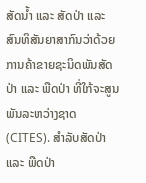ສັດນ້ຳ ແລະ ສັດປ່າ ແລະ ສົນທິສັນຍາສາກົນວ່າດ້ວຍການຄ້າຂາຍຊະນິດພັນສັດປ່າ ແລະ ພືດປ່າ ທີ່ໃກ້ຈະສູນພັນລະຫວ່າງຊາດ (CITES). ສຳລັບສັດປ່າ ແລະ ພືດປ່າ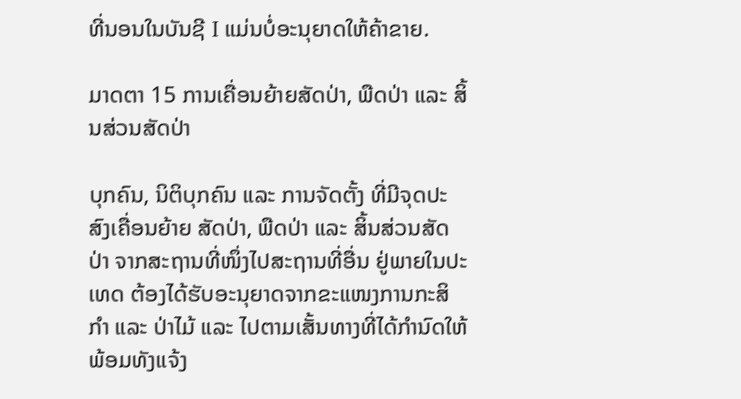ທີ່ນອນໃນບັນຊີ I ແມ່ນບໍ່ອະນຸຍາດໃຫ້ຄ້າຂາຍ.

ມາດຕາ 15 ການເຄື່ອນຍ້າຍສັດປ່າ, ພືດປ່າ ແລະ ສິ້ນສ່ວນສັດປ່າ

ບຸກຄົນ, ນິຕິບຸກຄົນ ແລະ ການຈັດຕັ້ງ ທີ່ມີຈຸດປະສົງເຄື່ອນຍ້າຍ ສັດປ່າ, ພືດປ່າ ແລະ ສິ້ນສ່ວນສັດປ່າ ຈາກສະຖານທີ່ໜຶ່ງໄປສະຖານທີ່ອື່ນ ຢູ່ພາຍໃນປະເທດ ຕ້ອງໄດ້ຮັບອະນຸຍາດຈາກຂະແໜງການກະສິກຳ ແລະ ປ່າໄມ້ ແລະ ໄປຕາມເສັ້ນທາງທີ່ໄດ້ກຳນົດໃຫ້ ພ້ອມທັງແຈ້ງ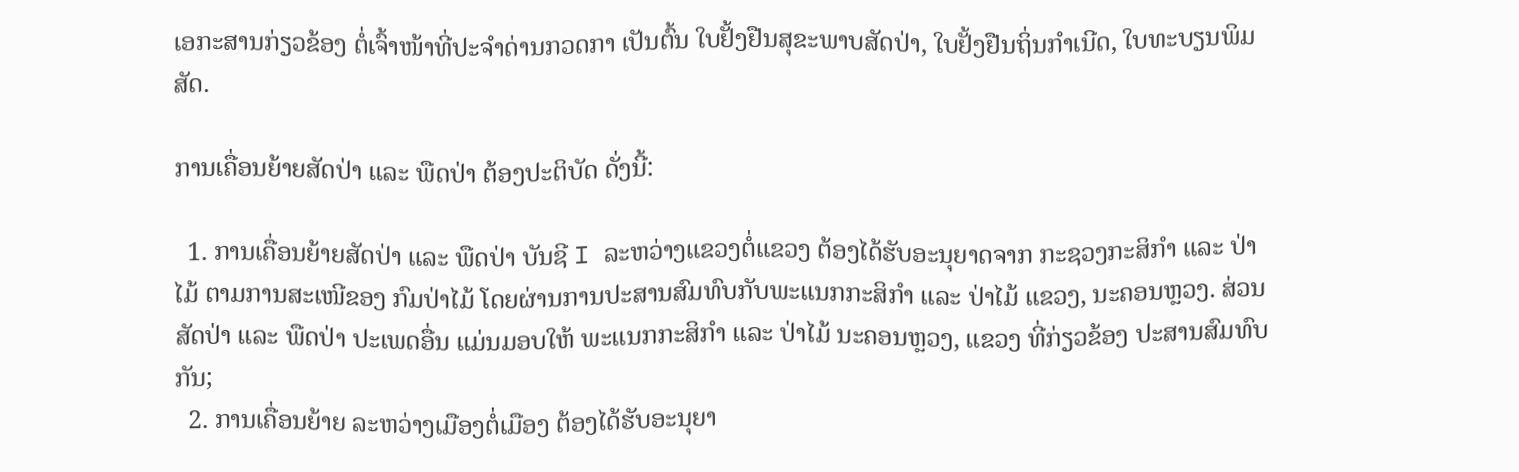ເອກະສານກ່ຽວຂ້ອງ ຕໍ່ເຈົ້າໜ້າທີ່ປະຈຳດ່ານກວດກາ ເປັນຕົ້ນ ໃບຢັ້ງຢືນສຸຂະພາບສັດປ່າ, ໃບຢັ້ງຢືນຖິ່ນກຳເນີດ, ໃບທະບຽນພິມສັດ.

ການເຄື່ອນຍ້າຍສັດປ່າ ແລະ ພືດປ່າ ຕ້ອງປະຕິບັດ ດັ່ງນີ້:

  1. ການເຄື່ອນຍ້າຍສັດປ່າ ແລະ ພືດປ່າ ບັນຊີ I ລະຫວ່າງແຂວງຕໍ່ແຂວງ ຕ້ອງໄດ້ຮັບອະນຸຍາດຈາກ ກະຊວງກະສິກຳ ແລະ ປ່າໄມ້ ຕາມການສະເໜີຂອງ ກົມປ່າໄມ້ ໂດຍຜ່ານການປະສານສົມທົບກັບພະແນກກະສິກຳ ແລະ ປ່າໄມ້ ແຂວງ, ນະຄອນຫຼວງ. ສ່ວນສັດປ່າ ແລະ ພືດປ່າ ປະເພດອື່ນ ແມ່ນມອບໃຫ້ ພະແນກກະສິກຳ ແລະ ປ່າໄມ້ ນະຄອນຫຼວງ, ແຂວງ ທີ່ກ່ຽວຂ້ອງ ປະສານສົມທົບກັນ;
  2. ການເຄື່ອນຍ້າຍ ລະຫວ່າງເມືອງຕໍ່ເມືອງ ຕ້ອງໄດ້ຮັບອະນຸຍາ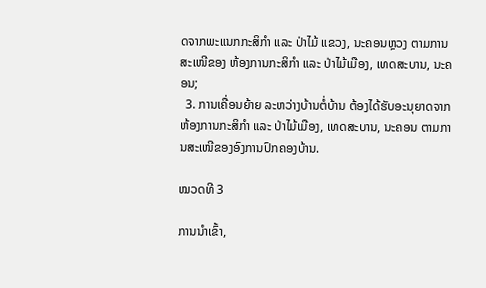ດຈາກພະແນກກະສິກຳ ແລະ ປ່າໄມ້ ແຂວງ, ນະຄອນຫຼວງ ຕາມການສະເໜີຂອງ ຫ້ອງການກະສິກຳ ແລະ ປ່າໄມ້ເມືອງ, ເທດສະບານ, ນະຄອນ;
  3. ການເຄື່ອນຍ້າຍ ລະຫວ່າງບ້ານຕໍ່ບ້ານ ຕ້ອງໄດ້ຮັບອະນຸຍາດຈາກຫ້ອງການກະສິກຳ ແລະ ປ່າໄມ້ເມືອງ, ເທດສະບານ, ນະຄອນ ຕາມການສະເໜີຂອງອົງການປົກຄອງບ້ານ.

ໝວດທີ 3

ການນຳເຂົ້າ,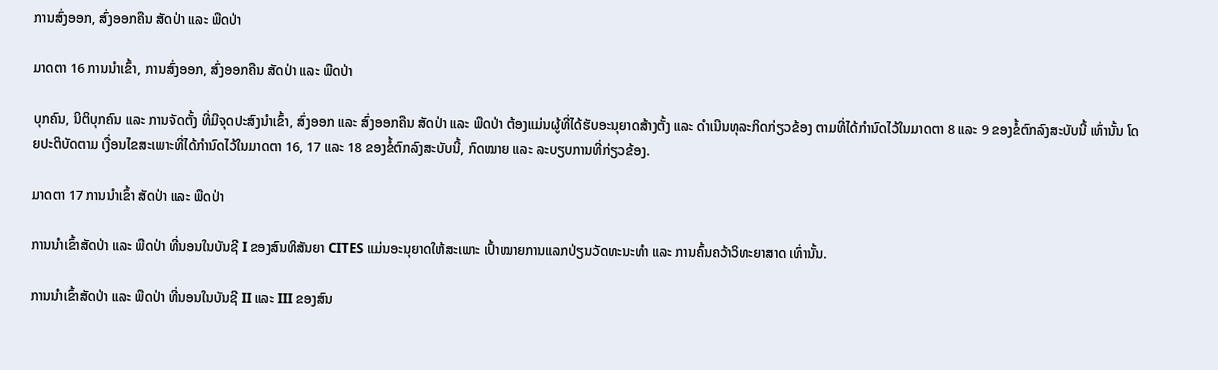ການສົ່ງອອກ, ສົ່ງອອກຄືນ ສັດປ່າ ແລະ ພືດປ່າ

ມາດຕາ 16 ການນຳເຂົ້າ, ການສົ່ງອອກ, ສົ່ງອອກຄືນ ສັດປ່າ ແລະ ພືດປ່າ

ບຸກຄົນ, ນິຕິບຸກຄົນ ແລະ ການຈັດຕັ້ງ ທີ່ມີຈຸດປະສົງນຳເຂົ້າ, ສົ່ງອອກ ແລະ ສົ່ງອອກຄືນ ສັດປ່າ ແລະ ພືດປ່າ ຕ້ອງແມ່ນຜູ້ທີ່ໄດ້ຮັບອະນຸຍາດສ້າງຕັ້ງ ແລະ ດຳເນີນທຸລະກິດກ່ຽວຂ້ອງ ຕາມທີ່ໄດ້ກຳນົດໄວ້ໃນມາດຕາ 8 ແລະ 9 ຂອງຂໍ້ຕົກລົງສະບັບນີ້ ເທົ່ານັ້ນ ໂດຍປະຕິບັດຕາມ ເງື່ອນໄຂສະເພາະທີ່ໄດ້ກຳນົດໄວ້ໃນມາດຕາ 16, 17 ແລະ 18 ຂອງຂໍ້ຕົກລົງສະບັບນີ້, ກົດໝາຍ ແລະ ລະບຽບການທີ່ກ່ຽວຂ້ອງ.

ມາດຕາ 17 ການນຳເຂົ້າ ສັດປ່າ ແລະ ພືດປ່າ

ການນຳເຂົ້າສັດປ່າ ແລະ ພືດປ່າ ທີ່ນອນໃນບັນຊີ I ຂອງສົນທິສັນຍາ CITES ແມ່ນອະນຸຍາດໃຫ້ສະເພາະ ເປົ້າໝາຍການແລກປ່ຽນວັດທະນະທຳ ແລະ ການຄົ້ນຄວ້າວິທະຍາສາດ ເທົ່ານັ້ນ.

ການນຳເຂົ້າສັດປ່າ ແລະ ພືດປ່າ ທີ່ນອນໃນບັນຊີ II ແລະ III ຂອງສົນ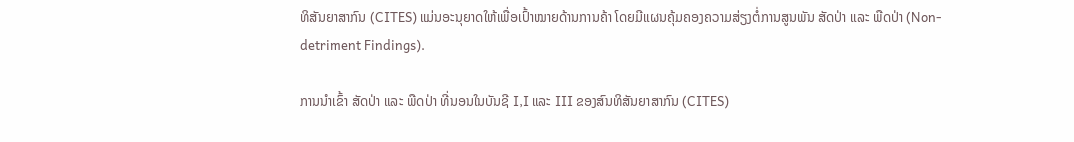ທິສັນຍາສາກົນ (CITES) ແມ່ນອະນຸຍາດໃຫ້ເພື່ອເປົ້າໝາຍດ້ານການຄ້າ ໂດຍມີແຜນຄຸ້ມຄອງຄວາມສ່ຽງຕໍ່ການສູນພັນ ສັດປ່າ ແລະ ພືດປ່າ (Non-detriment Findings).

ການນຳເຂົ້າ ສັດປ່າ ແລະ ພືດປ່າ ທີ່ນອນໃນບັນຊີ I,I ແລະ III ຂອງສົນທິສັນຍາສາກົນ (CITES)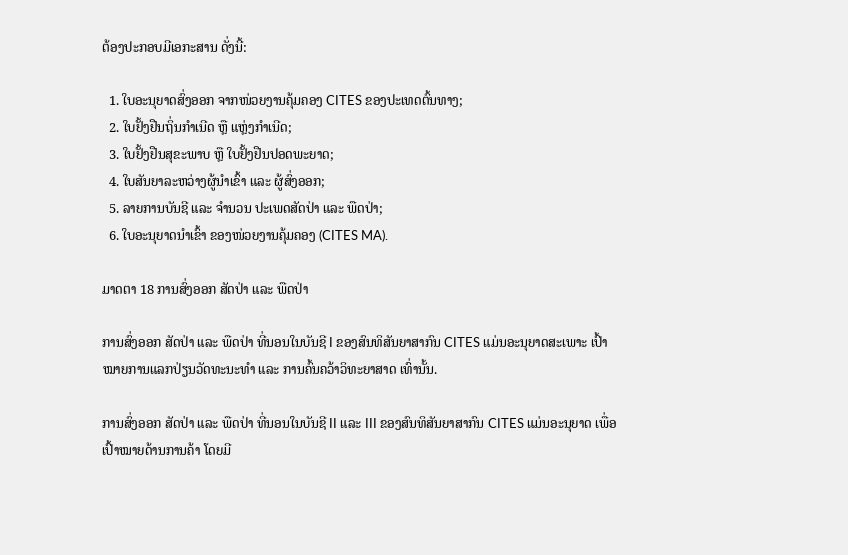ຕ້ອງປະກອບມີເອກະສານ ດັ່ງນີ້:

  1. ໃບອະນຸຍາດສົ່ງອອກ ຈາກໜ່ວຍງານຄຸ້ມຄອງ CITES ຂອງປະເທດຕົ້ນທາງ;
  2. ໃບຢັ້ງຢືນຖິ່ນກຳເນີດ ຫຼື ແຫຼ່ງກຳເນີດ;
  3. ໃບຢັ້ງຢືນສຸຂະພາບ ຫຼື ໃບຢັ້ງຢືນປອດພະຍາດ;
  4. ໃບສັນຍາລະຫວ່າງຜູ້ນຳເຂົ້າ ແລະ ຜູ້ສົ່ງອອກ;
  5. ລາຍການບັນຊີ ແລະ ຈຳນວນ ປະເພດສັດປ່າ ແລະ ພືດປ່າ;
  6. ໃບອະນຸຍາດນຳເຂົ້າ ຂອງໜ່ວຍງານຄຸ້ມຄອງ (CITES MA).

ມາດຕາ 18 ການສົ່ງອອກ ສັດປ່າ ແລະ ພືດປ່າ

ການສົ່ງອອກ ສັດປ່າ ແລະ ພືດປ່າ ທີ່ນອນໃນບັນຊີ I ຂອງສົນທິສັນຍາສາກົນ CITES ແມ່ນອະນຸຍາດສະເພາະ ເປົ້າໝາຍການແລກປ່ຽນວັດທະນະທຳ ແລະ ການຄົ້ນຄວ້າວິທະຍາສາດ ເທົ່ານັ້ນ.

ການສົ່ງອອກ ສັດປ່າ ແລະ ພືດປ່າ ທີ່ນອນໃນບັນຊີ II ແລະ III ຂອງສົນທິສັນຍາສາກົນ CITES ແມ່ນອະນຸຍາດ ເພື່ອເປົ້າໝາຍດ້ານການຄ້າ ໂດຍມີ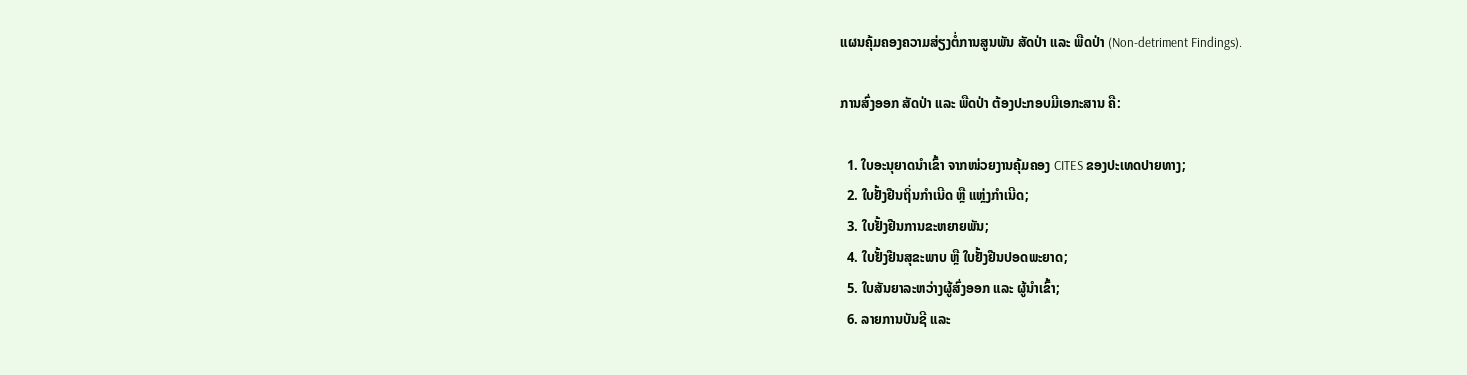ແຜນຄຸ້ມຄອງຄວາມສ່ຽງຕໍ່ການສູນພັນ ສັດປ່າ ແລະ ພືດປ່າ (Non-detriment Findings).

ການສົ່ງອອກ ສັດປ່າ ແລະ ພືດປ່າ ຕ້ອງປະກອບມີເອກະສານ ຄື:

  1. ໃບອະນຸຍາດນຳເຂົ້າ ຈາກໜ່ວຍງານຄຸ້ມຄອງ CITES ຂອງປະເທດປາຍທາງ;
  2. ໃບຢັ້ງຢືນຖິ່ນກຳເນີດ ຫຼື ແຫຼ່ງກຳເນີດ;
  3. ໃບຢັ້ງຢືນການຂະຫຍາຍພັນ;
  4. ໃບຢັ້ງຢືນສຸຂະພາບ ຫຼື ໃບຢັ້ງຢືນປອດພະຍາດ;
  5. ໃບສັນຍາລະຫວ່າງຜູ້ສົ່ງອອກ ແລະ ຜູ້ນຳເຂົ້າ;
  6. ລາຍການບັນຊີ ແລະ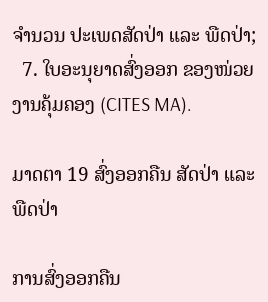ຈຳນວນ ປະເພດສັດປ່າ ແລະ ພືດປ່າ;
  7. ໃບອະນຸຍາດສົ່ງອອກ ຂອງໜ່ວຍງານຄຸ້ມຄອງ (CITES MA).

ມາດຕາ 19 ສົ່ງອອກຄືນ ສັດປ່າ ແລະ ພືດປ່າ

ການສົ່ງອອກຄືນ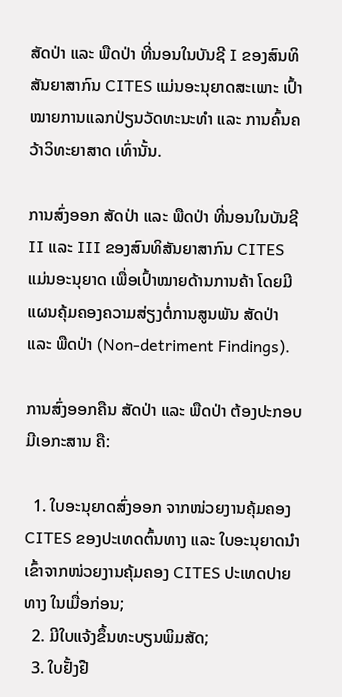ສັດປ່າ ແລະ ພືດປ່າ ທີ່ນອນໃນບັນຊີ I ຂອງສົນທິສັນຍາສາກົນ CITES ແມ່ນອະນຸຍາດສະເພາະ ເປົ້າໝາຍການແລກປ່ຽນວັດທະນະທຳ ແລະ ການຄົ້ນຄວ້າວິທະຍາສາດ ເທົ່ານັ້ນ.

ການສົ່ງອອກ ສັດປ່າ ແລະ ພືດປ່າ ທີ່ນອນໃນບັນຊີ II ແລະ III ຂອງສົນທິສັນຍາສາກົນ CITES ແມ່ນອະນຸຍາດ ເພື່ອເປົ້າໝາຍດ້ານການຄ້າ ໂດຍມີແຜນຄຸ້ມຄອງຄວາມສ່ຽງຕໍ່ການສູນພັນ ສັດປ່າ ແລະ ພືດປ່າ (Non-detriment Findings).

ການສົ່ງອອກຄືນ ສັດປ່າ ແລະ ພືດປ່າ ຕ້ອງປະກອບມີເອກະສານ ຄື:

  1. ໃບອະນຸຍາດສົ່ງອອກ ຈາກໜ່ວຍງານຄຸ້ມຄອງ CITES ຂອງປະເທດຕົ້ນທາງ ແລະ ໃບອະນຸຍາດນຳເຂົ້າຈາກໜ່ວຍງານຄຸ້ມຄອງ CITES ປະເທດປາຍທາງ ໃນເມື່ອກ່ອນ;
  2. ມີໃບແຈ້ງຂຶ້ນທະບຽນພິມສັດ;
  3. ໃບຢັ້ງຢື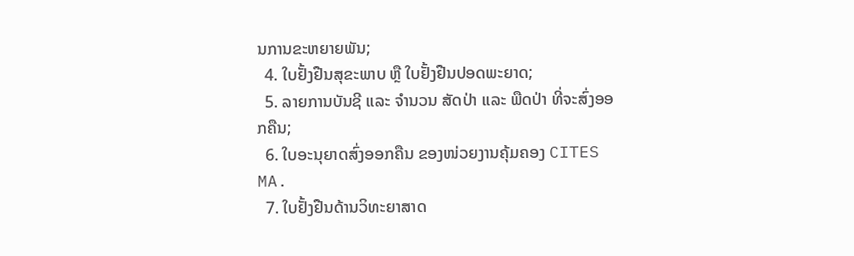ນການຂະຫຍາຍພັນ;
  4. ໃບຢັ້ງຢືນສຸຂະພາບ ຫຼື ໃບຢັ້ງຢືນປອດພະຍາດ;
  5. ລາຍການບັນຊີ ແລະ ຈຳນວນ ສັດປ່າ ແລະ ພືດປ່າ ທີ່ຈະສົ່ງອອກຄືນ;
  6. ໃບອະນຸຍາດສົ່ງອອກຄືນ ຂອງໜ່ວຍງານຄຸ້ມຄອງ CITES MA.
  7. ໃບຢັ້ງຢືນດ້ານວິທະຍາສາດ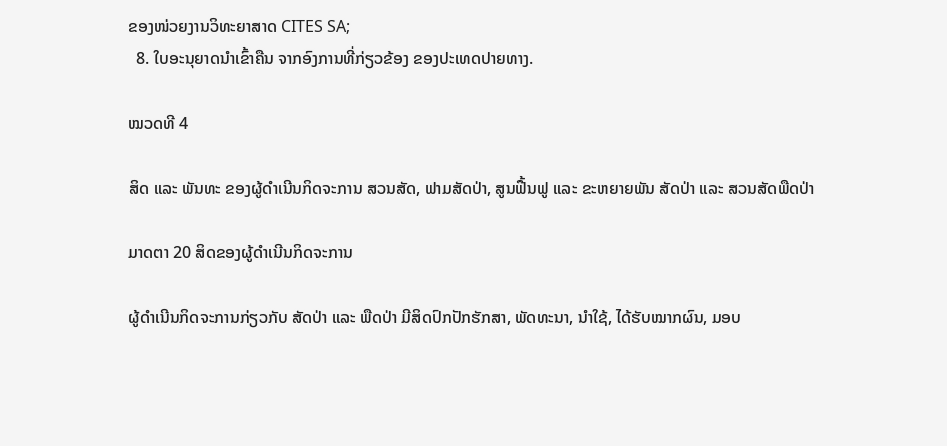ຂອງໜ່ວຍງານວິທະຍາສາດ CITES SA;
  8. ໃບອະນຸຍາດນຳເຂົ້າຄືນ ຈາກອົງການທີ່ກ່ຽວຂ້ອງ ຂອງປະເທດປາຍທາງ.

ໝວດທີ 4

ສິດ ແລະ ພັນທະ ຂອງຜູ້ດຳເນີນກິດຈະການ ສວນສັດ, ຟາມສັດປ່າ, ສູນຟື້ນຟູ ແລະ ຂະຫຍາຍພັນ ສັດປ່າ ແລະ ສວນສັດພືດປ່າ

ມາດຕາ 20 ສິດຂອງຜູ້ດຳເນີນກິດຈະການ

ຜູ້ດຳເນີນກິດຈະການກ່ຽວກັບ ສັດປ່າ ແລະ ພືດປ່າ ມີສິດປົກປັກຮັກສາ, ພັດທະນາ, ນຳໃຊ້, ໄດ້ຮັບໝາກຜົນ, ມອບ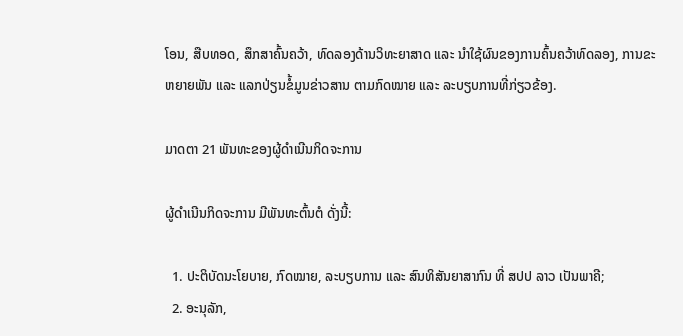ໂອນ, ສືບທອດ, ສຶກສາຄົ້ນຄວ້າ, ທົດລອງດ້ານວິທະຍາສາດ ແລະ ນຳໃຊ້ຜົນຂອງການຄົ້ນຄວ້າທົດລອງ, ການຂະຫຍາຍພັນ ແລະ ແລກປ່ຽນຂໍ້ມູນຂ່າວສານ ຕາມກົດໝາຍ ແລະ ລະບຽບການທີ່ກ່ຽວຂ້ອງ.

ມາດຕາ 21 ພັນທະຂອງຜູ້ດຳເນີນກິດຈະການ

ຜູ້ດຳເນີນກິດຈະການ ມີພັນທະຕົ້ນຕໍ ດັ່ງນີ້:

  1. ປະຕິບັດນະໂຍບາຍ, ກົດໝາຍ, ລະບຽບການ ແລະ ສົນທິສັນຍາສາກົນ ທີ່ ສປປ ລາວ ເປັນພາຄີ;
  2. ອະນຸລັກ,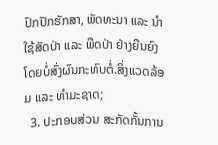ປົກປັກຮັກສາ, ພັດທະນາ ແລະ ນຳໃຊ້ສັດປ່າ ແລະ ພືດປ່າ ຢ່າງຍືນຍົງ ໂດຍບໍ່ສົ່ງຜົນກະທົບຕໍ່.ສິ່ງແວດລ້ອມ ແລະ ທຳມະຊາດ;
  3. ປະກອບສ່ວນ ສະກັດກັ້ນການ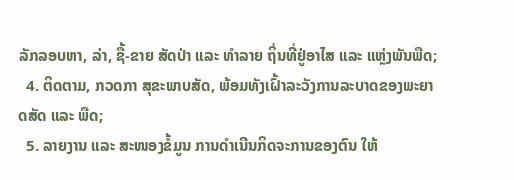ລັກລອບຫາ, ລ່າ, ຊື້-ຂາຍ ສັດປ່າ ແລະ ທຳລາຍ ຖິ່ນທີ່ຢູ່ອາໄສ ແລະ ແຫຼ່ງພັນພືດ;
  4. ຕິດຕາມ, ກວດກາ ສຸຂະພາບສັດ, ພ້ອມທັງເຝົ້າລະວັງການລະບາດຂອງພະຍາດສັດ ແລະ ພືດ;
  5. ລາຍງານ ແລະ ສະໜອງຂໍ້ມູນ ການດຳເນີນກິດຈະການຂອງຕົນ ໃຫ້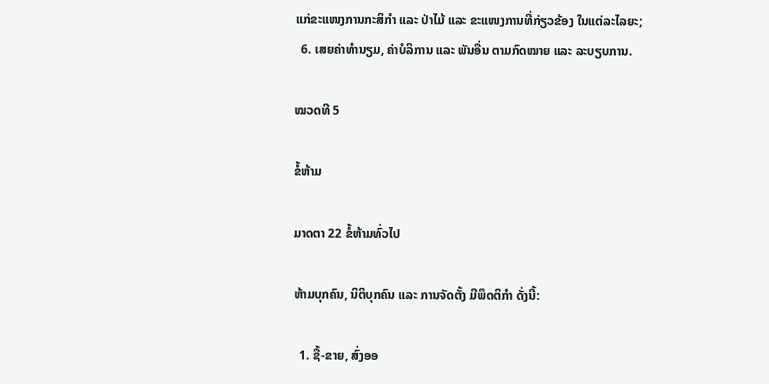ແກ່ຂະແໜງການກະສິກຳ ແລະ ປ່າໄມ້ ແລະ ຂະແໜງການທີ່ກ່ຽວຂ້ອງ ໃນແຕ່ລະໄລຍະ;
  6. ເສຍຄ່າທຳນຽມ, ຄ່າບໍລິການ ແລະ ພັນອື່ນ ຕາມກົດໝາຍ ແລະ ລະບຽບການ.

ໝວດທີ 5

ຂໍ້ຫ້າມ

ມາດຕາ 22 ຂໍ້ຫ້າມທົ່ວໄປ

ຫ້າມບຸກຄົນ, ນິຕິບຸກຄົນ ແລະ ການຈັດຕັ້ງ ມີພຶດຕິກຳ ດັ່ງນີ້:

  1. ຊື້-ຂາຍ, ສົ່ງອອ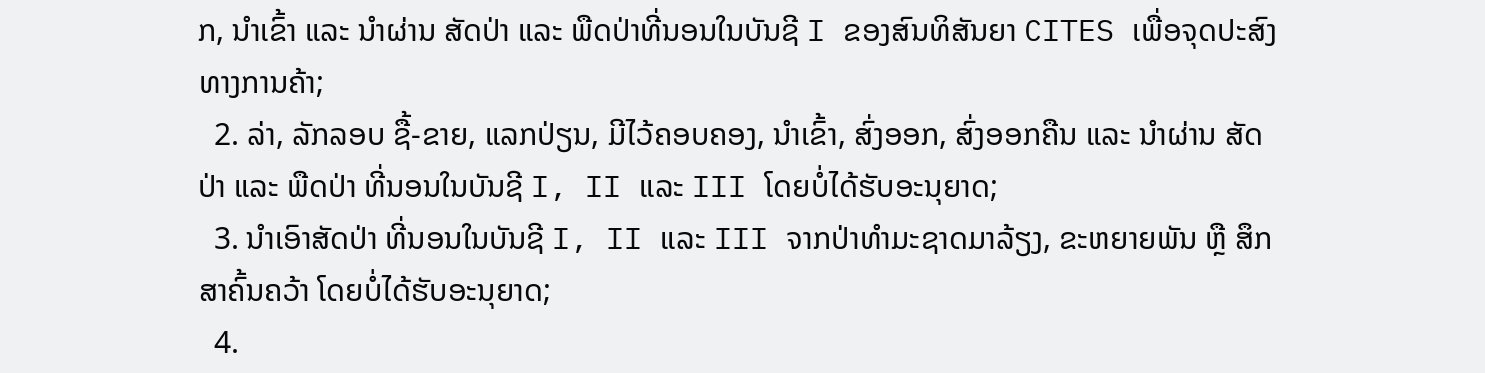ກ, ນຳເຂົ້າ ແລະ ນຳຜ່ານ ສັດປ່າ ແລະ ພືດປ່າທີ່ນອນໃນບັນຊີ I ຂອງສົນທິສັນຍາ CITES ເພື່ອຈຸດປະສົງທາງການຄ້າ;
  2. ລ່າ, ລັກລອບ ຊື້-ຂາຍ, ແລກປ່ຽນ, ມີໄວ້ຄອບຄອງ, ນຳເຂົ້າ, ສົ່ງອອກ, ສົ່ງອອກຄືນ ແລະ ນຳຜ່ານ ສັດປ່າ ແລະ ພືດປ່າ ທີ່ນອນໃນບັນຊີ I, II ແລະ III ໂດຍບໍ່ໄດ້ຮັບອະນຸຍາດ;
  3. ນຳເອົາສັດປ່າ ທີ່ນອນໃນບັນຊີ I, II ແລະ III ຈາກປ່າທຳມະຊາດມາລ້ຽງ, ຂະຫຍາຍພັນ ຫຼື ສຶກສາຄົ້ນຄວ້າ ໂດຍບໍ່ໄດ້ຮັບອະນຸຍາດ;
  4.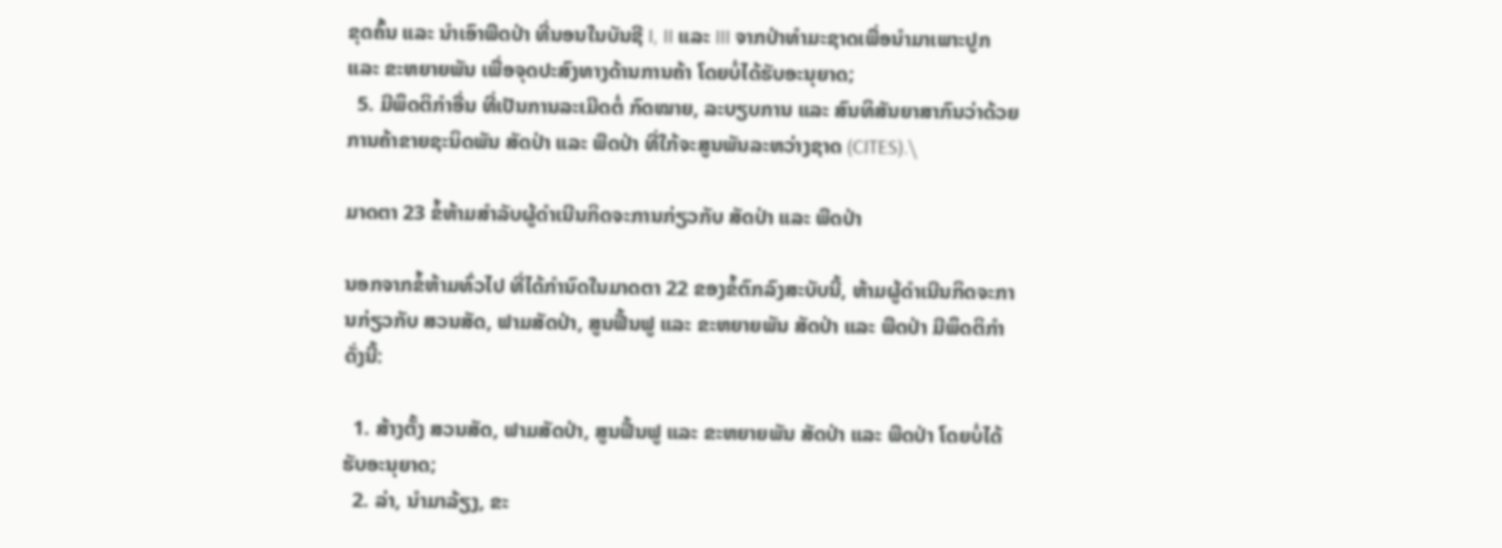ຂຸດຄົ້ນ ແລະ ນຳເອົາພືດປ່າ ທີ່ນອນໃນບັນຊີ I, II ແລະ III ຈາກປ່າທຳມະຊາດເພື່ອນຳມາເພາະປູກ ແລະ ຂະຫຍາຍພັນ ເພື່ອຈຸດປະສົງທາງດ້ານການຄ້າ ໂດຍບໍ່ໄດ້ຮັບອະນຸຍາດ;
  5. ມີພຶດຕິກຳອື່ນ ທີ່ເປັນການລະເມີດຕໍ່ ກົດໝາຍ, ລະບຽບການ ແລະ ສົນທິສັນຍາສາກົນວ່າດ້ວຍການຄ້າຂາຍຊະນິດພັນ ສັດປ່າ ແລະ ພືດປ່າ ທີ່ໃກ້ຈະສູນພັນລະຫວ່າງຊາດ (CITES).\

ມາດຕາ 23 ຂໍ້ຫ້າມສຳລັບຜູ້ດຳເນີນກິດຈະການກ່ຽວກັບ ສັດປ່າ ແລະ ພືດປ່າ

ນອກຈາກຂໍ້ຫ້າມທົ່ວໄປ ທີ່ໄດ້ກຳນົດໃນມາດຕາ 22 ຂອງຂໍ້ຕົກລົງສະບັບນີ້, ຫ້າມຜູ້ດຳເນີນກິດຈະການກ່ຽວກັບ ສວນສັດ, ຟາມສັດປ່າ, ສູນຟື້ນຟູ ແລະ ຂະຫຍາຍພັນ ສັດປ່າ ແລະ ພືດປ່າ ມີພຶດຕິກຳ ດັ່ງນີ້:

  1. ສ້າງຕັ້ງ ສວນສັດ, ຟາມສັດປ່າ, ສູນຟື້ນຟູ ແລະ ຂະຫຍາຍພັນ ສັດປ່າ ແລະ ພືດປ່າ ໂດຍບໍ່ໄດ້ຮັບອະນຸຍາດ;
  2. ລ່າ, ນຳມາລ້ຽງ, ຂະ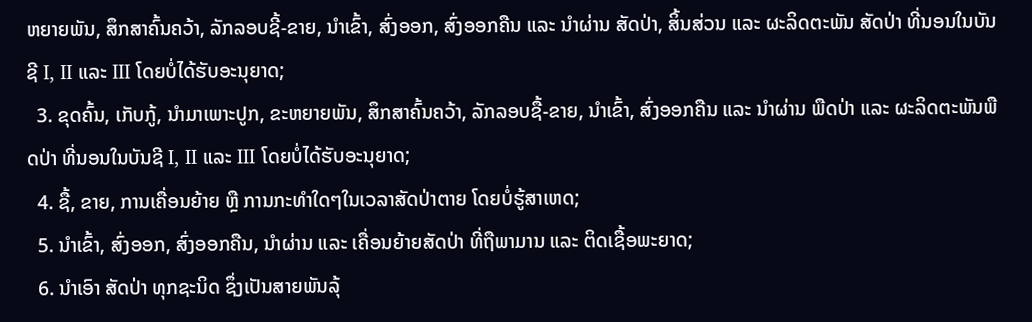ຫຍາຍພັນ, ສຶກສາຄົ້ນຄວ້າ, ລັກລອບຊີ້-ຂາຍ, ນຳເຂົ້າ, ສົ່ງອອກ, ສົ່ງອອກຄືນ ແລະ ນຳຜ່ານ ສັດປ່າ, ສິ້ນສ່ວນ ແລະ ຜະລິດຕະພັນ ສັດປ່າ ທີ່ນອນໃນບັນຊີ I, II ແລະ III ໂດຍບໍ່ໄດ້ຮັບອະນຸຍາດ;
  3. ຂຸດຄົ້ນ, ເກັບກູ້, ນຳມາເພາະປູກ, ຂະຫຍາຍພັນ, ສຶກສາຄົ້ນຄວ້າ, ລັກລອບຊື້-ຂາຍ, ນຳເຂົ້າ, ສົ່ງອອກຄືນ ແລະ ນຳຜ່ານ ພືດປ່າ ແລະ ຜະລິດຕະພັນພືດປ່າ ທີ່ນອນໃນບັນຊີ I, II ແລະ III ໂດຍບໍ່ໄດ້ຮັບອະນຸຍາດ;
  4. ຊື້, ຂາຍ, ການເຄື່ອນຍ້າຍ ຫຼື ການກະທຳໃດໆໃນເວລາສັດປ່າຕາຍ ໂດຍບໍ່ຮູ້ສາເຫດ;
  5. ນຳເຂົ້າ, ສົ່ງອອກ, ສົ່ງອອກຄືນ, ນຳຜ່ານ ແລະ ເຄື່ອນຍ້າຍສັດປ່າ ທີ່ຖືພາມານ ແລະ ຕິດເຊື້ອພະຍາດ;
  6. ນຳເອົາ ສັດປ່າ ທຸກຊະນິດ ຊຶ່ງເປັນສາຍພັນລຸ້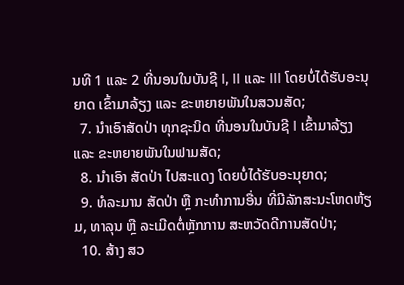ນທີ 1 ແລະ 2 ທີ່ນອນໃນບັນຊີ I, II ແລະ III ໂດຍບໍ່ໄດ້ຮັບອະນຸຍາດ ເຂົ້າມາລ້ຽງ ແລະ ຂະຫຍາຍພັນໃນສວນສັດ;
  7. ນຳເອົາສັດປ່າ ທຸກຊະນິດ ທີ່ນອນໃນບັນຊີ I ເຂົ້າມາລ້ຽງ ແລະ ຂະຫຍາຍພັນໃນຟາມສັດ;
  8. ນຳເອົາ ສັດປ່າ ໄປສະແດງ ໂດຍບໍ່ໄດ້ຮັບອະນຸຍາດ;
  9. ທໍລະມານ ສັດປ່າ ຫຼື ກະທຳການອື່ນ ທີ່ມີລັກສະນະໂຫດຫ້ຽມ, ທາລຸນ ຫຼື ລະເມີດຕໍ່ຫຼັກການ ສະຫວັດດີການສັດປ່າ;
  10. ສ້າງ ສວ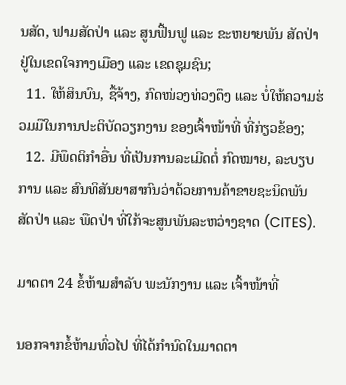ນສັດ, ຟາມສັດປ່າ ແລະ ສູນຟື້ນຟູ ແລະ ຂະຫຍາຍພັນ ສັດປ່າ ຢູ່ໃນເຂດໃຈກາງເມືອງ ແລະ ເຂດຊຸມຊົນ;
  11. ໃຫ້ສິນບົນ, ຊື້ຈ້າງ, ກົດໜ່ວງທ່ວງດຶງ ແລະ ບໍ່ໃຫ້ຄວາມຮ່ວມມືໃນການປະຕິບັດວຽກງານ ຂອງເຈົ້າໜ້າທີ່ ທີ່ກ່ຽວຂ້ອງ;
  12. ມີພຶດຕິກຳອື່ນ ທີ່ເປັນການລະເມີດຕໍ່ ກົດໝາຍ, ລະບຽບການ ແລະ ສົນທິສັນຍາສາກົນວ່າດ້ວຍການຄ້າຂາຍຊະນິດພັນ ສັດປ່າ ແລະ ພືດປ່າ ທີ່ໃກ້ຈະສູນພັນລະຫວ່າງຊາດ (CITES).

ມາດຕາ 24 ຂໍ້ຫ້າມສຳລັບ ພະນັກງານ ແລະ ເຈົ້າໜ້າທີ່

ນອກຈາກຂໍ້ຫ້າມທົ່ວໄປ ທີ່ໄດ້ກຳນົດໃນມາດຕາ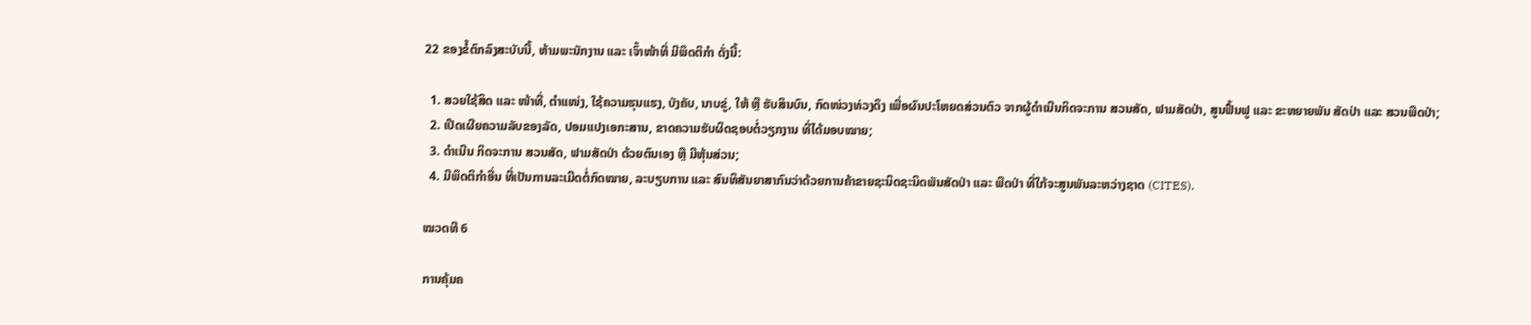22 ຂອງຂໍ້ຕົກລົງສະບັບນີ້, ຫ້າມພະນັກງານ ແລະ ເຈົ້າໜ້າທີ່ ມີພຶດຕິກຳ ດັ່ງນີ້:

  1. ສວຍໃຊ້ສິດ ແລະ ໜ້າທີ່, ຕຳແໜ່ງ, ໃຊ້ຄວາມຮຸນແຮງ, ບັງຄັບ, ນາບຂູ່, ໃຫ້ ຫຼື ຮັບສິນບົນ, ກົດໜ່ວງທ່ວງດຶງ ເພື່ອຜົນປະໂຫຍດສ່ວນຕົວ ຈາກຜູ້ດຳເນີນກິດຈະການ ສວນສັດ, ຟາມສັດປ່າ, ສູນຟື້ນຟູ ແລະ ຂະຫຍາຍພັນ ສັດປ່າ ແລະ ສວນພືດປ່າ;
  2. ເປີດເຜີຍຄວາມລັບຂອງລັດ, ປອມແປງເອກະສານ, ຂາດຄວາມຮັບຜິດຊອບຕໍ່ວຽກງານ ທີ່ໄດ້ມອບໝາຍ;
  3. ດຳເນີນ ກິດຈະການ ສວນສັດ, ຟາມສັດປ່າ ດ້ວຍຕົນເອງ ຫຼື ມີຫຸ້ນສ່ວນ;
  4. ມີພຶດຕິກຳອື່ນ ທີ່ເປັນການລະເມີດຕໍ່ກົດໝາຍ, ລະບຽບການ ແລະ ສົນທິສັນຍາສາກົນວ່າດ້ວຍການຄ້າຂາຍຊະນິດຊະນິດພັນສັດປ່າ ແລະ ພືດປ່າ ທີ່ໃກ້ຈະສູນພັນລະຫວ່າງຊາດ (CITES).

ໝວດທີ 6

ການຄຸ້ມຄ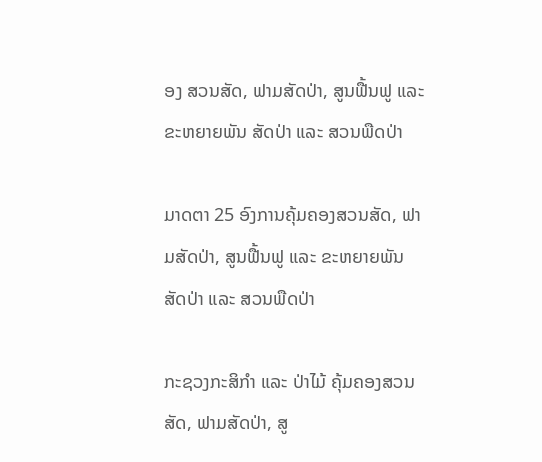ອງ ສວນສັດ, ຟາມສັດປ່າ, ສູນຟື້ນຟູ ແລະ ຂະຫຍາຍພັນ ສັດປ່າ ແລະ ສວນພືດປ່າ

ມາດຕາ 25 ອົງການຄຸ້ມຄອງສວນສັດ, ຟາມສັດປ່າ, ສູນຟື້ນຟູ ແລະ ຂະຫຍາຍພັນ ສັດປ່າ ແລະ ສວນພືດປ່າ

ກະຊວງກະສິກຳ ແລະ ປ່າໄມ້ ຄຸ້ມຄອງສວນສັດ, ຟາມສັດປ່າ, ສູ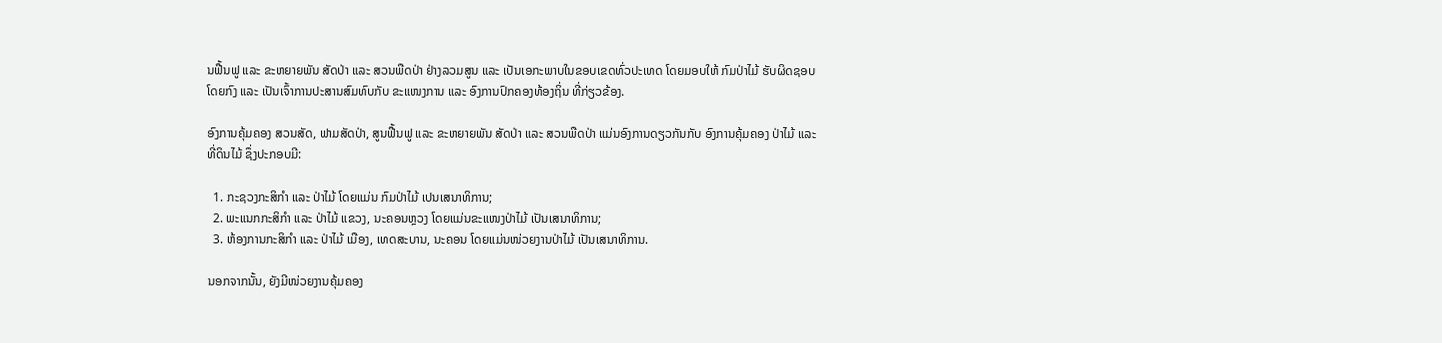ນຟື້ນຟູ ແລະ ຂະຫຍາຍພັນ ສັດປ່າ ແລະ ສວນພືດປ່າ ຢ່າງລວມສູນ ແລະ ເປັນເອກະພາບໃນຂອບເຂດທົ່ວປະເທດ ໂດຍມອບໃຫ້ ກົມປ່າໄມ້ ຮັບຜິດຊອບໂດຍກົງ ແລະ ເປັນເຈົ້າການປະສານສົມທົບກັບ ຂະແໜງການ ແລະ ອົງການປົກຄອງທ້ອງຖິ່ນ ທີ່ກ່ຽວຂ້ອງ.

ອົງການຄຸ້ມຄອງ ສວນສັດ, ຟາມສັດປ່າ, ສູນຟື້ນຟູ ແລະ ຂະຫຍາຍພັນ ສັດປ່າ ແລະ ສວນພືດປ່າ ແມ່ນອົງການດຽວກັນກັບ ອົງການຄຸ້ມຄອງ ປ່າໄມ້ ແລະ ທີ່ດິນໄມ້ ຊຶ່ງປະກອບມີ:

  1. ກະຊວງກະສິກຳ ແລະ ປ່າໄມ້ ໂດຍແມ່ນ ກົມປ່າໄມ້ ເປນເສນາທິການ;
  2. ພະແນກກະສິກຳ ແລະ ປ່າໄມ້ ແຂວງ, ນະຄອນຫຼວງ ໂດຍແມ່ນຂະແໜງປ່າໄມ້ ເປັນເສນາທິການ;
  3. ຫ້ອງການກະສິກຳ ແລະ ປ່າໄມ້ ເມືອງ, ເທດສະບານ, ນະຄອນ ໂດຍແມ່ນໜ່ວຍງານປ່າໄມ້ ເປັນເສນາທິການ.

ນອກຈາກນັ້ນ, ຍັງມີໜ່ວຍງານຄຸ້ມຄອງ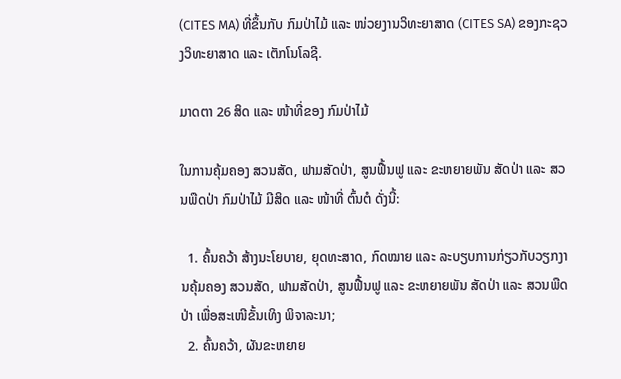(CITES MA) ທີ່ຂຶ້ນກັບ ກົມປ່າໄມ້ ແລະ ໜ່ວຍງານວິທະຍາສາດ (CITES SA) ຂອງກະຊວງວິທະຍາສາດ ແລະ ເຕັກໂນໂລຊີ.

ມາດຕາ 26 ສິດ ແລະ ໜ້າທີ່ຂອງ ກົມປ່າໄມ້

ໃນການຄຸ້ມຄອງ ສວນສັດ, ຟາມສັດປ່າ, ສູນຟື້ນຟູ ແລະ ຂະຫຍາຍພັນ ສັດປ່າ ແລະ ສວນພືດປ່າ ກົມປ່າໄມ້ ມີສິດ ແລະ ໜ້າທີ່ ຕົ້ນຕໍ ດັ່ງນີ້:

  1. ຄົ້ນຄວ້າ ສ້າງນະໂຍບາຍ, ຍຸດທະສາດ, ກົດໝາຍ ແລະ ລະບຽບການກ່ຽວກັບວຽກງານຄຸ້ມຄອງ ສວນສັດ, ຟາມສັດປ່າ, ສູນຟື້ນຟູ ແລະ ຂະຫຍາຍພັນ ສັດປ່າ ແລະ ສວນພືດປ່າ ເພື່ອສະເໜີຂັ້ນເທິງ ພິຈາລະນາ;
  2. ຄົ້ນຄວ້າ, ຜັນຂະຫຍາຍ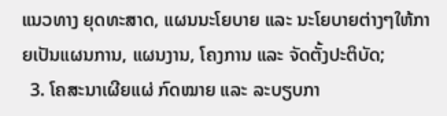ແນວທາງ ຍຸດທະສາດ, ແຜນນະໂຍບາຍ ແລະ ນະໂຍບາຍຕ່າງໆໃຫ້ກາຍເປັນແຜນການ, ແຜນງານ, ໂຄງການ ແລະ ຈັດຕັ້ງປະຕິບັດ;
  3. ໂຄສະນາເຜີຍແຜ່ ກົດໝາຍ ແລະ ລະບຽບກາ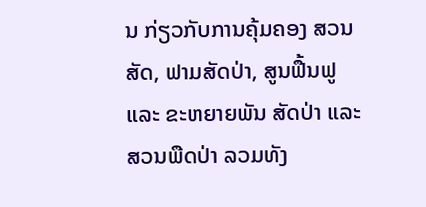ນ ກ່ຽວກັບການຄຸ້ມຄອງ ສວນສັດ, ຟາມສັດປ່າ, ສູນຟື້ນຟູ ແລະ ຂະຫຍາຍພັນ ສັດປ່າ ແລະ ສວນພືດປ່າ ລວມທັງ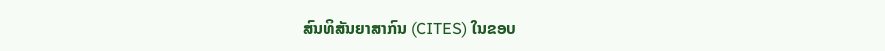ສົນທິສັນຍາສາກົນ (CITES) ໃນຂອບ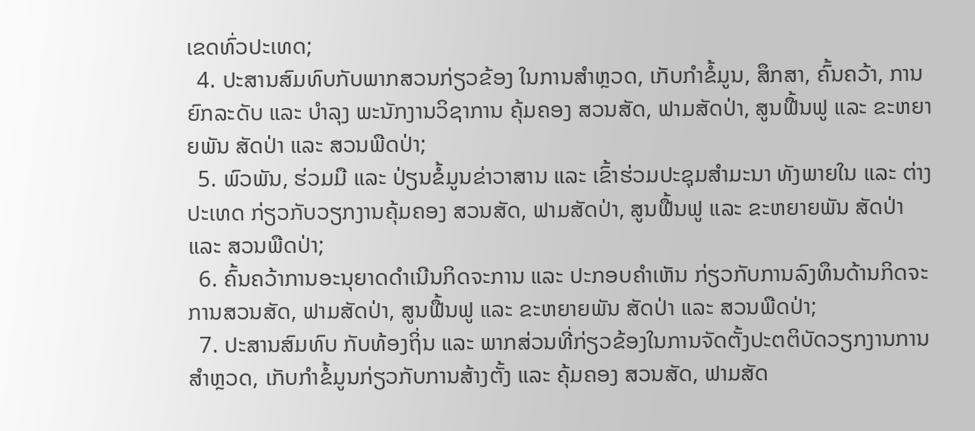ເຂດທົ່ວປະເທດ;
  4. ປະສານສົມທົບກັບພາກສວນກ່ຽວຂ້ອງ ໃນການສຳຫຼວດ, ເກັບກຳຂໍ້ມູນ, ສຶກສາ, ຄົ້ນຄວ້າ, ການຍົກລະດັບ ແລະ ບຳລຸງ ພະນັກງານວິຊາການ ຄຸ້ມຄອງ ສວນສັດ, ຟາມສັດປ່າ, ສູນຟື້ນຟູ ແລະ ຂະຫຍາຍພັນ ສັດປ່າ ແລະ ສວນພືດປ່າ;
  5. ພົວພັນ, ຮ່ວມມື ແລະ ປ່ຽນຂໍ້ມູນຂ່າວາສານ ແລະ ເຂົ້າຮ່ວມປະຊຸມສຳມະນາ ທັງພາຍໃນ ແລະ ຕ່າງປະເທດ ກ່ຽວກັບວຽກງານຄຸ້ມຄອງ ສວນສັດ, ຟາມສັດປ່າ, ສູນຟື້ນຟູ ແລະ ຂະຫຍາຍພັນ ສັດປ່າ ແລະ ສວນພືດປ່າ;
  6. ຄົ້ນຄວ້າການອະນຸຍາດດຳເນີນກິດຈະການ ແລະ ປະກອບຄຳເຫັນ ກ່ຽວກັບການລົງທຶນດ້ານກິດຈະການສວນສັດ, ຟາມສັດປ່າ, ສູນຟື້ນຟູ ແລະ ຂະຫຍາຍພັນ ສັດປ່າ ແລະ ສວນພືດປ່າ;
  7. ປະສານສົມທົບ ກັບທ້ອງຖິ່ນ ແລະ ພາກສ່ວນທີ່ກ່ຽວຂ້ອງໃນການຈັດຕັ້ງປະຕຕິບັດວຽກງານການສຳຫຼວດ, ເກັບກຳຂໍ້ມູນກ່ຽວກັບການສ້າງຕັ້ງ ແລະ ຄຸ້ມຄອງ ສວນສັດ, ຟາມສັດ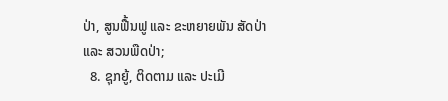ປ່າ, ສູນຟື້ນຟູ ແລະ ຂະຫຍາຍພັນ ສັດປ່າ ແລະ ສວນພືດປ່າ;
  8. ຊຸກຍູ້, ຕິດຕາມ ແລະ ປະເມີ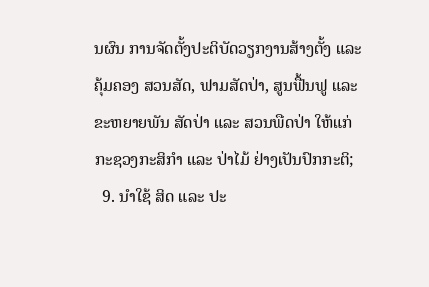ນຜົນ ການຈັດຕັ້ງປະຕິບັດວຽກງານສ້າງຕັ້ງ ແລະ ຄຸ້ມຄອງ ສວນສັດ, ຟາມສັດປ່າ, ສູນຟື້ນຟູ ແລະ ຂະຫຍາຍພັນ ສັດປ່າ ແລະ ສວນພືດປ່າ ໃຫ້ແກ່ກະຊວງກະສິກຳ ແລະ ປ່າໄມ້ ຢ່າງເປັນປົກກະຕິ;
  9. ນຳໃຊ້ ສິດ ແລະ ປະ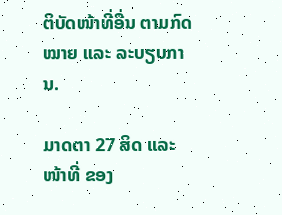ຕິບັດໜ້າທີ່ອື່ນ ຕາມກົດໝາຍ ແລະ ລະບຽບການ.

ມາດຕາ 27 ສິດ ແລະ ໜ້າທີ່ ຂອງ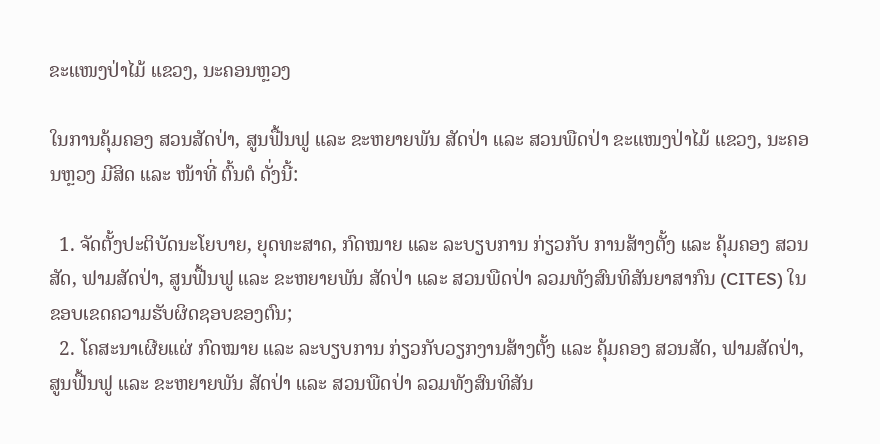ຂະແໜງປ່າໄມ້ ແຂວງ, ນະຄອນຫຼວງ

ໃນການຄຸ້ມຄອງ ສວນສັດປ່າ, ສູນຟື້ນຟູ ແລະ ຂະຫຍາຍພັນ ສັດປ່າ ແລະ ສວນພືດປ່າ ຂະແໜງປ່າໄມ້ ແຂວງ, ນະຄອນຫຼວງ ມີສິດ ແລະ ໜ້າທີ່ ຕົ້ນຕໍ ດັ່ງນີ້:

  1. ຈັດຕັ້ງປະຕິບັດນະໂຍບາຍ, ຍຸດທະສາດ, ກົດໝາຍ ແລະ ລະບຽບການ ກ່ຽວກັບ ການສ້າງຕັ້ງ ແລະ ຄຸ້ມຄອງ ສວນສັດ, ຟາມສັດປ່າ, ສູນຟື້ນຟູ ແລະ ຂະຫຍາຍພັນ ສັດປ່າ ແລະ ສວນພືດປ່າ ລວມທັງສົນທິສັນຍາສາກົນ (CITES) ໃນຂອບເຂດຄວາມຮັບຜິດຊອບຂອງຕົນ;
  2. ໂຄສະນາເຜີຍແຜ່ ກົດໝາຍ ແລະ ລະບຽບການ ກ່ຽວກັບວຽກງານສ້າງຕັ້ງ ແລະ ຄຸ້ມຄອງ ສວນສັດ, ຟາມສັດປ່າ, ສູນຟື້ນຟູ ແລະ ຂະຫຍາຍພັນ ສັດປ່າ ແລະ ສວນພືດປ່າ ລວມທັງສົນທິສັນ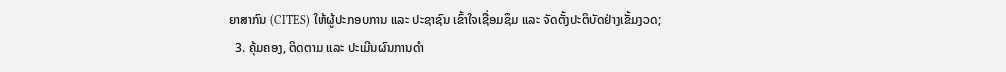ຍາສາກົນ (CITES) ໃຫ້ຜູ້ປະກອບການ ແລະ ປະຊາຊົນ ເຂົ້າໃຈເຊື່ອມຊຶມ ແລະ ຈັດຕັ້ງປະຕິບັດຢ່າງເຂັ້ມງວດ;
  3. ຄຸ້ມຄອງ, ຕິດຕາມ ແລະ ປະເມີນຜົນການດຳ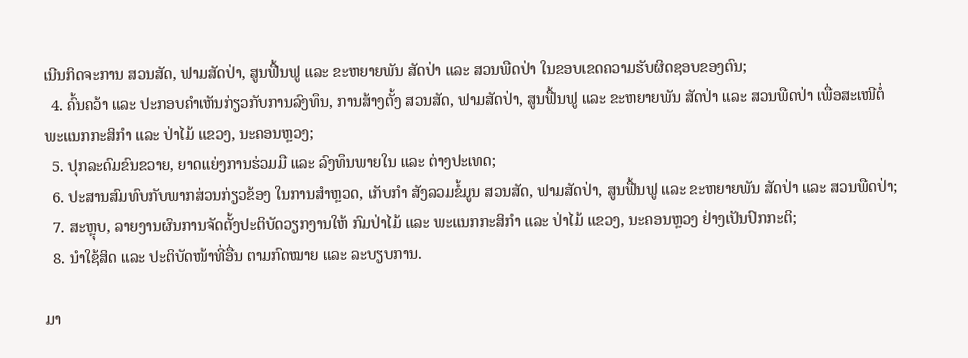ເນີນກິດຈະການ ສວນສັດ, ຟາມສັດປ່າ, ສູນຟື້ນຟູ ແລະ ຂະຫຍາຍພັນ ສັດປ່າ ແລະ ສວນພືດປ່າ ໃນຂອບເຂດຄວາມຮັບຜິດຊອບຂອງຕົນ;
  4. ຄົ້ນຄວ້າ ແລະ ປະກອບຄຳເຫັນກ່ຽວກັບການລົງທຶນ, ການສ້າງຕັ້ງ ສວນສັດ, ຟາມສັດປ່າ, ສູນຟື້ນຟູ ແລະ ຂະຫຍາຍພັນ ສັດປ່າ ແລະ ສວນພືດປ່າ ເພື່ອສະເໜີຕໍ່ ພະແນກກະສິກຳ ແລະ ປ່າໄມ້ ແຂວງ, ນະຄອນຫຼວງ;
  5. ປຸກລະດົມຂົນຂວາຍ, ຍາດແຍ່ງການຮ່ວມມື ແລະ ລົງທຶນພາຍໃນ ແລະ ຕ່າງປະເທດ;
  6. ປະສານສົມທົບກັບພາກສ່ວນກ່ຽວຂ້ອງ ໃນການສຳຫຼວດ, ເກັບກຳ ສັງລວມຂໍ້ມູນ ສວນສັດ, ຟາມສັດປ່າ, ສູນຟື້ນຟູ ແລະ ຂະຫຍາຍພັນ ສັດປ່າ ແລະ ສວນພືດປ່າ;
  7. ສະຫຼຸບ, ລາຍງານຜົນການຈັດຕັ້ງປະຕິບັດວຽກງານໃຫ້ ກົມປ່າໄມ້ ແລະ ພະແນກກະສິກຳ ແລະ ປ່າໄມ້ ແຂວງ, ນະຄອນຫຼວງ ຢ່າງເປັນປົກກະຕິ;
  8. ນຳໃຊ້ສິດ ແລະ ປະຕິບັດໜ້າທີ່ອື່ນ ຕາມກົດໝາຍ ແລະ ລະບຽບການ.

ມາ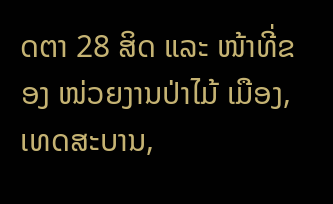ດຕາ 28 ສິດ ແລະ ໜ້າທີ່ຂອງ ໜ່ວຍງານປ່າໄມ້ ເມືອງ, ເທດສະບານ,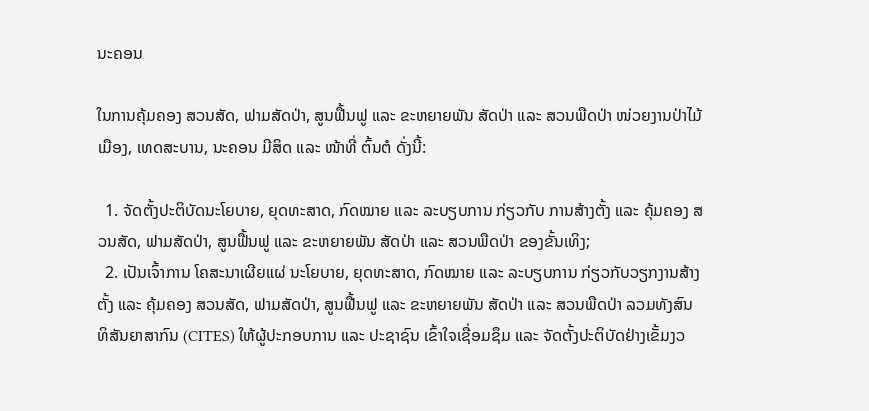ນະຄອນ

ໃນການຄຸ້ມຄອງ ສວນສັດ, ຟາມສັດປ່າ, ສູນຟື້ນຟູ ແລະ ຂະຫຍາຍພັນ ສັດປ່າ ແລະ ສວນພືດປ່າ ໜ່ວຍງານປ່າໄມ້ເມືອງ, ເທດສະບານ, ນະຄອນ ມີສິດ ແລະ ໜ້າທີ່ ຕົ້ນຕໍ ດັ່ງນີ້:

  1. ຈັດຕັ້ງປະຕິບັດນະໂຍບາຍ, ຍຸດທະສາດ, ກົດໝາຍ ແລະ ລະບຽບການ ກ່ຽວກັບ ການສ້າງຕັ້ງ ແລະ ຄຸ້ມຄອງ ສວນສັດ, ຟາມສັດປ່າ, ສູນຟື້ນຟູ ແລະ ຂະຫຍາຍພັນ ສັດປ່າ ແລະ ສວນພືດປ່າ ຂອງຂັ້ນເທິງ;
  2. ເປັນເຈົ້າການ ໂຄສະນາເຜີຍແຜ່ ນະໂຍບາຍ, ຍຸດທະສາດ, ກົດໝາຍ ແລະ ລະບຽບການ ກ່ຽວກັບວຽກງານສ້າງຕັ້ງ ແລະ ຄຸ້ມຄອງ ສວນສັດ, ຟາມສັດປ່າ, ສູນຟື້ນຟູ ແລະ ຂະຫຍາຍພັນ ສັດປ່າ ແລະ ສວນພືດປ່າ ລວມທັງສົນທິສັນຍາສາກົນ (CITES) ໃຫ້ຜູ້ປະກອບການ ແລະ ປະຊາຊົນ ເຂົ້າໃຈເຊື່ອມຊຶມ ແລະ ຈັດຕັ້ງປະຕິບັດຢ່າງເຂັ້ມງວ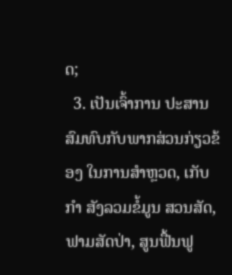ດ;
  3. ເປັນເຈົ້າການ ປະສານສົມທົບກັບພາກສ່ວນກ່ຽວຂ້ອງ ໃນການສຳຫຼວດ, ເກັບກຳ ສັງລວມຂໍ້ມູນ ສວນສັດ, ຟາມສັດປ່າ, ສູນຟື້ນຟູ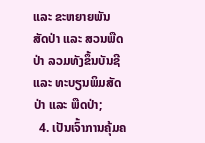ແລະ ຂະຫຍາຍພັນ ສັດປ່າ ແລະ ສວນພືດປ່າ ລວມທັງຂຶ້ນບັນຊີ ແລະ ທະບຽນພິມສັດປ່າ ແລະ ພືດປ່າ;
  4. ເປັນເຈົ້າການຄຸ້ມຄ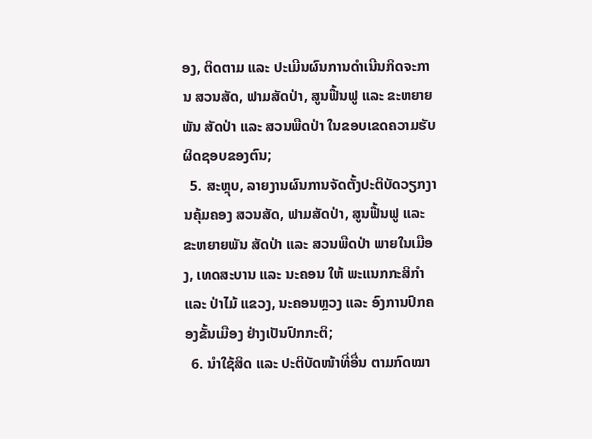ອງ, ຕິດຕາມ ແລະ ປະເມີນຜົນການດຳເນີນກິດຈະການ ສວນສັດ, ຟາມສັດປ່າ, ສູນຟື້ນຟູ ແລະ ຂະຫຍາຍພັນ ສັດປ່າ ແລະ ສວນພືດປ່າ ໃນຂອບເຂດຄວາມຮັບຜິດຊອບຂອງຕົນ;
  5. ສະຫຼຸບ, ລາຍງານຜົນການຈັດຕັ້ງປະຕິບັດວຽກງານຄຸ້ມຄອງ ສວນສັດ, ຟາມສັດປ່າ, ສູນຟື້ນຟູ ແລະ ຂະຫຍາຍພັນ ສັດປ່າ ແລະ ສວນພືດປ່າ ພາຍໃນເມືອງ, ເທດສະບານ ແລະ ນະຄອນ ໃຫ້ ພະແນກກະສິກຳ ແລະ ປ່າໄມ້ ແຂວງ, ນະຄອນຫຼວງ ແລະ ອົງການປົກຄອງຂັ້ນເມືອງ ຢ່າງເປັນປົກກະຕິ;
  6. ນຳໃຊ້ສິດ ແລະ ປະຕິບັດໜ້າທີ່ອື່ນ ຕາມກົດໝາ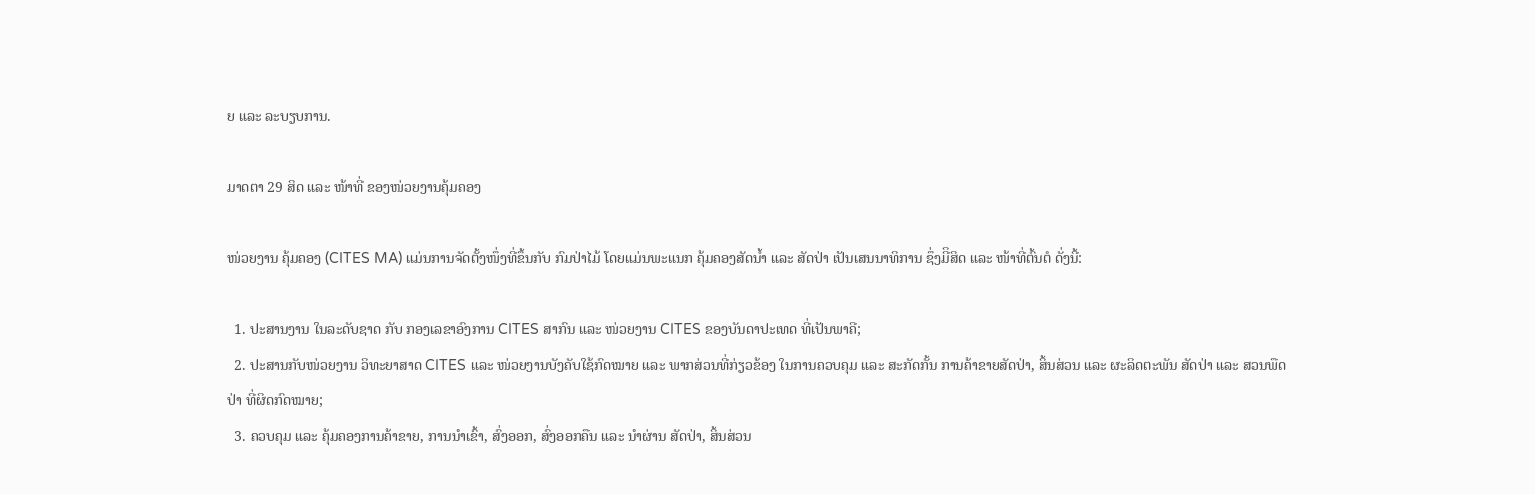ຍ ແລະ ລະບຽບການ.

ມາດຕາ 29 ສິດ ແລະ ໜ້າທີ່ ຂອງໜ່ວຍງານຄຸ້ມຄອງ

ໜ່ວຍງານ ຄຸ້ມຄອງ (CITES MA) ແມ່ນການຈັດຕັ້ງໜຶ່ງທີ່ຂຶ້ນກັບ ກົມປ່າໄມ້ ໂດຍແມ່ນພະແນກ ຄຸ້ມຄອງສັດນ້ຳ ແລະ ສັດປ່າ ເປັນເສນນາທິການ ຊຶ່ງມີິສິດ ແລະ ໜ້າທີ່ຕົ້ນຕໍ ດັ່ງນີ້:

  1. ປະສານງານ ໃນລະດັບຊາດ ກັບ ກອງເລຂາອົງການ CITES ສາກົນ ແລະ ໜ່ວຍງານ CITES ຂອງບັນດາປະເທດ ທີ່ເປັນພາຄີ;
  2. ປະສານກັບໜ່ວຍງານ ວິທະຍາສາດ CITES ແລະ ໜ່ວຍງານບັງຄັບໃຊ້ກົດໝາຍ ແລະ ພາກສ່ວນທີ່ກ່ຽວຂ້ອງ ໃນການຄວບຄຸມ ແລະ ສະກັດກັ້ນ ການຄ້າຂາຍສັດປ່າ, ສິ້ນສ່ວນ ແລະ ຜະລິດຕະພັນ ສັດປ່າ ແລະ ສວນພືດປ່າ ທີ່ຜິດກົດໝາຍ;
  3. ຄວບຄຸມ ແລະ ຄຸ້ມຄອງການຄ້າຂາຍ, ການນຳເຂົ້າ, ສົ່ງອອກ, ສົ່ງອອກຄືນ ແລະ ນຳຜ່ານ ສັດປ່າ, ສິ້ນສ່ວນ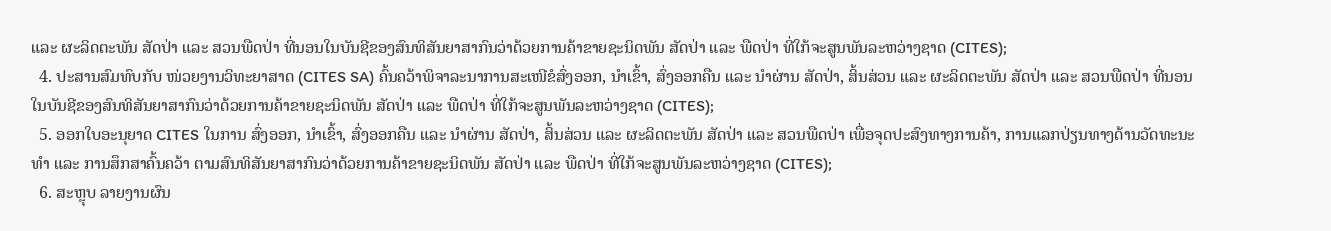ແລະ ຜະລິດຕະພັນ ສັດປ່າ ແລະ ສວນພືດປ່າ ທີ່ນອນໃນບັນຊີຂອງສົນທິສັນຍາສາກົນວ່າດ້ວຍການຄ້າຂາຍຊະນິດພັນ ສັດປ່າ ແລະ ພືດປ່າ ທີ່ໃກ້ຈະສູນພັນລະຫວ່າງຊາດ (CITES);
  4. ປະສານສົມທົບກັບ ໜ່ວຍງານວິທະຍາສາດ (CITES SA) ຄົ້ນຄວ້າພິຈາລະນາການສະເໜີຂໍສົ່ງອອກ, ນຳເຂົ້າ, ສົ່ງອອກຄືນ ແລະ ນໍາຜ່ານ ສັດປ່າ, ສິ້ນສ່ວນ ແລະ ຜະລິດຕະພັນ ສັດປ່າ ແລະ ສວນພືດປ່າ ທີ່ນອນໃນບັນຊີຂອງສົນທິສັນຍາສາກົນວ່າດ້ວຍການຄ້າຂາຍຊະນິດພັນ ສັດປ່າ ແລະ ພືດປ່າ ທີ່ໃກ້ຈະສູນພັນລະຫວ່າງຊາດ (CITES);
  5. ອອກໃບອະນຸຍາດ CITES ໃນການ ສົ່ງອອກ, ນຳເຂົ້າ, ສົ່ງອອກຄືນ ແລະ ນໍາຜ່ານ ສັດປ່າ, ສິ້ນສ່ວນ ແລະ ຜະລິດຕະພັນ ສັດປ່າ ແລະ ສວນພືດປ່າ ເພື່ອຈຸດປະສົງທາງການຄ້າ, ການແລກປ່ຽນທາງດ້ານວັດທະນະທຳ ແລະ ການສຶກສາຄົ້ນຄວ້າ ຕາມສົນທິສັນຍາສາກົນວ່າດ້ວຍການຄ້າຂາຍຊະນິດພັນ ສັດປ່າ ແລະ ພືດປ່າ ທີ່ໃກ້ຈະສູນພັນລະຫວ່າງຊາດ (CITES);
  6. ສະຫຼຸບ ລາຍງານຜົນ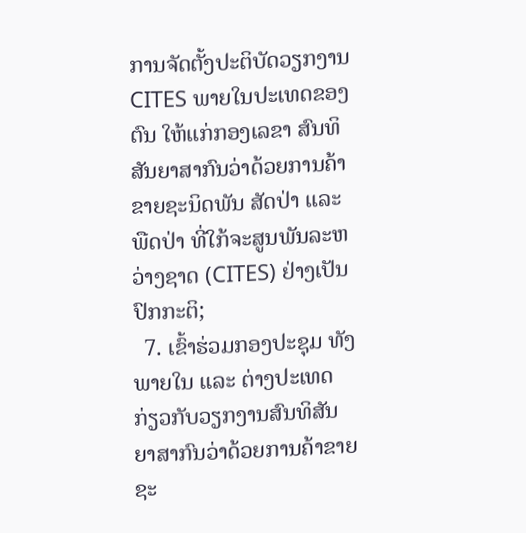ການຈັດຕັ້ງປະຕິບັດວຽກງານ CITES ພາຍໃນປະເທດຂອງຕົນ ໃຫ້ແກ່ກອງເລຂາ ສົນທິສັນຍາສາກົນວ່າດ້ວຍການຄ້າຂາຍຊະນິດພັນ ສັດປ່າ ແລະ ພືດປ່າ ທີ່ໃກ້ຈະສູນພັນລະຫວ່າງຊາດ (CITES) ຢ່າງເປັນປົກກະຕິ;
  7. ເຂົ້າຮ່ວມກອງປະຊຸມ ທັງພາຍໃນ ແລະ ຕ່າງປະເທດ ກ່ຽວກັບວຽກງານສົນທິສັນຍາສາກົນວ່າດ້ວຍການຄ້າຂາຍຊະ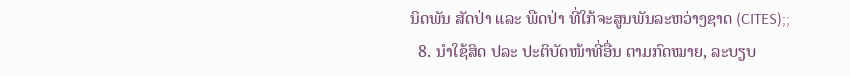ນິດພັນ ສັດປ່າ ແລະ ພືດປ່າ ທີ່ໃກ້ຈະສູນພັນລະຫວ່າງຊາດ (CITES);;
  8. ນຳໃຊ້ສິດ ປລະ ປະຕິບັດໜ້າທີ່ອື່ນ ຕາມກົດໝາຍ, ລະບຽບ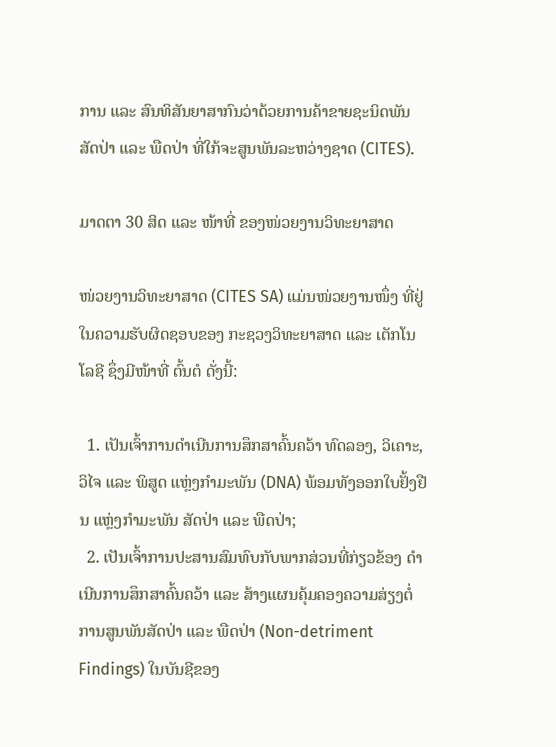ການ ແລະ ສົນທິສັນຍາສາກົນວ່າດ້ວຍການຄ້າຂາຍຊະນິດພັນ ສັດປ່າ ແລະ ພືດປ່າ ທີ່ໃກ້ຈະສູນພັນລະຫວ່າງຊາດ (CITES).

ມາດຕາ 30 ສິດ ແລະ ໜ້າທີ່ ຂອງໜ່ວຍງານວິທະຍາສາດ

ໜ່ວຍງານວິທະຍາສາດ (CITES SA) ແມ່ນໜ່ວຍງານໜຶ່ງ ທີ່ຢູ່ໃນຄວາມຮັບຜິດຊອບຂອງ ກະຊວງວິທະຍາສາດ ແລະ ເຕັກໂນໂລຊີ ຊຶ່ງມີໜ້າທີ່ ຕົ້ນຕໍ ດັ່ງນີ້:

  1. ເປັນເຈົ້າການດຳເນີນການສຶກສາຄົ້ນຄວ້າ ທົດລອງ, ວິເຄາະ, ວິໄຈ ແລະ ພິສູດ ແຫຼ່ງກຳມະພັນ (DNA) ພ້ອມທັງອອກໃບຢັ້ງຢືນ ແຫຼ່ງກຳມະພັນ ສັດປ່າ ແລະ ພືດປ່າ;
  2. ເປັນເຈົ້າການປະສານສົມທົບກັບພາກສ່ວນທີ່ກ່ຽວຂ້ອງ ດຳເນີນການສຶກສາຄົ້ນຄວ້າ ແລະ ສ້າງແຜນຄຸ້ມຄອງຄວາມສ່ຽງຕໍ່ການສູນພັນສັດປ່າ ແລະ ພືດປ່າ (Non-detriment Findings) ໃນບັນຊີຂອງ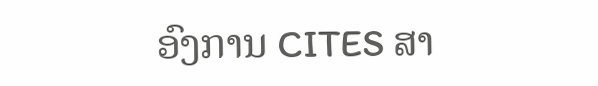ອົງການ CITES ສາ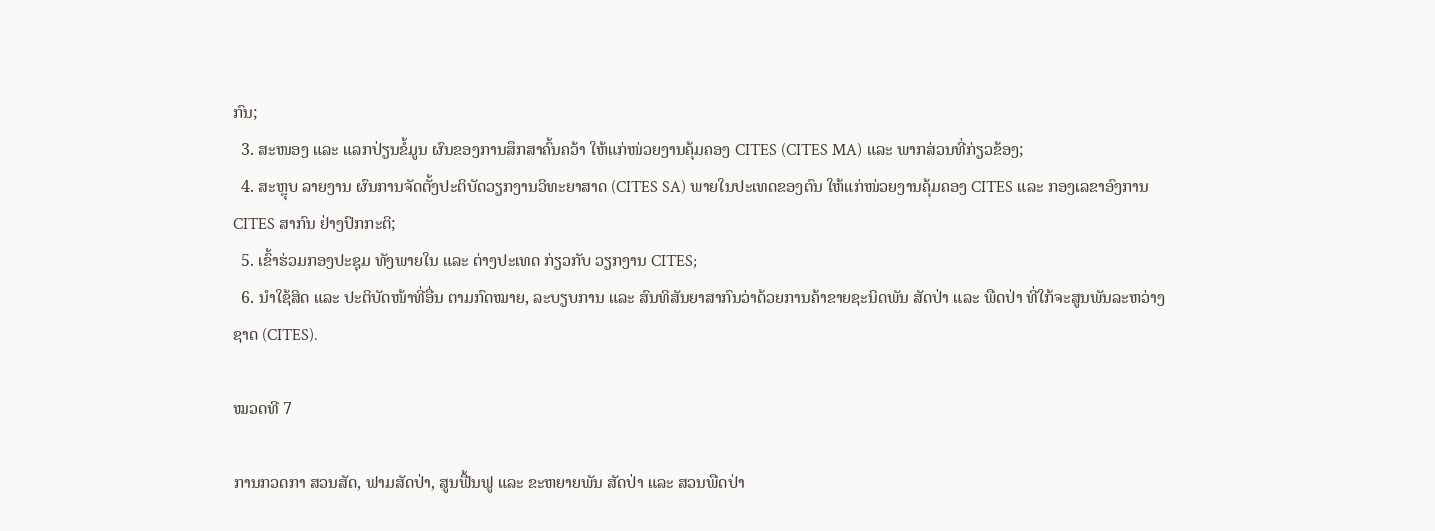ກົນ;
  3. ສະໜອງ ແລະ ແລກປ່ຽນຂໍ້ມູນ ຜົນຂອງການສຶກສາຄົ້ນຄວ້າ ໃຫ້ແກ່ໜ່ວຍງານຄຸ້ມຄອງ CITES (CITES MA) ແລະ ພາກສ່ວນທີ່ກ່ຽວຂ້ອງ;
  4. ສະຫຼຸບ ລາຍງານ ຜົນການຈັດຕັ້ງປະຕິບັດວຽກງານວິທະຍາສາດ (CITES SA) ພາຍໃນປະເທດຂອງຕົນ ໃຫ້ແກ່ໜ່ວຍງານຄຸ້ມຄອງ CITES ແລະ ກອງເລຂາອົງການ CITES ສາກົນ ຢ່າງປົກກະຕິ;
  5. ເຂົ້າຮ່ວມກອງປະຊຸມ ທັງພາຍໃນ ແລະ ຕ່າງປະເທດ ກ່ຽວກັບ ວຽກງານ CITES;
  6. ນຳໃຊ້ສິດ ແລະ ປະຕິບັດໜ້າທີ່ອື່ນ ຕາມກົດໝາຍ, ລະບຽບການ ແລະ ສົນທິສັນຍາສາກົນວ່າດ້ວຍການຄ້າຂາຍຊະນິດພັນ ສັດປ່າ ແລະ ພືດປ່າ ທີ່ໃກ້ຈະສູນພັນລະຫວ່າງຊາດ (CITES).

ໝວດທີ 7

ການກວດກາ ສວນສັດ, ຟາມສັດປ່າ, ສູນຟື້ນຟູ ແລະ ຂະຫຍາຍພັນ ສັດປ່າ ແລະ ສວນພືດປ່າ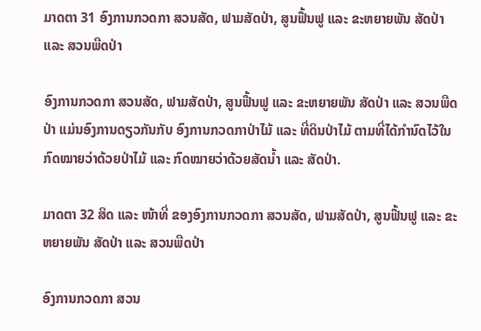ມາດຕາ 31 ອົງການກວດກາ ສວນສັດ, ຟາມສັດປ່າ, ສູນຟື້ນຟູ ແລະ ຂະຫຍາຍພັນ ສັດປ່າ ແລະ ສວນພືດປ່າ

ອົງການກວດກາ ສວນສັດ, ຟາມສັດປ່າ, ສູນຟື້ນຟູ ແລະ ຂະຫຍາຍພັນ ສັດປ່າ ແລະ ສວນພືດປ່າ ແມ່ນອົງການດຽວກັນກັບ ອົງການກວດກາປ່າໄມ້ ແລະ ທີ່ດິນປ່າໄມ້ ຕາມທີ່ໄດ້ກຳນົດໄວ້ໃນ ກົດໝາຍວ່າດ້ວຍປ່າໄມ້ ແລະ ກົດໝາຍວ່າດ້ວຍສັດນ້ຳ ແລະ ສັດປ່າ.

ມາດຕາ 32 ສິດ ແລະ ໜ້າທີ່ ຂອງອົງການກວດກາ ສວນສັດ, ຟາມສັດປ່າ, ສູນຟື້ນຟູ ແລະ ຂະຫຍາຍພັນ ສັດປ່າ ແລະ ສວນພືດປ່າ

ອົງການກວດກາ ສວນ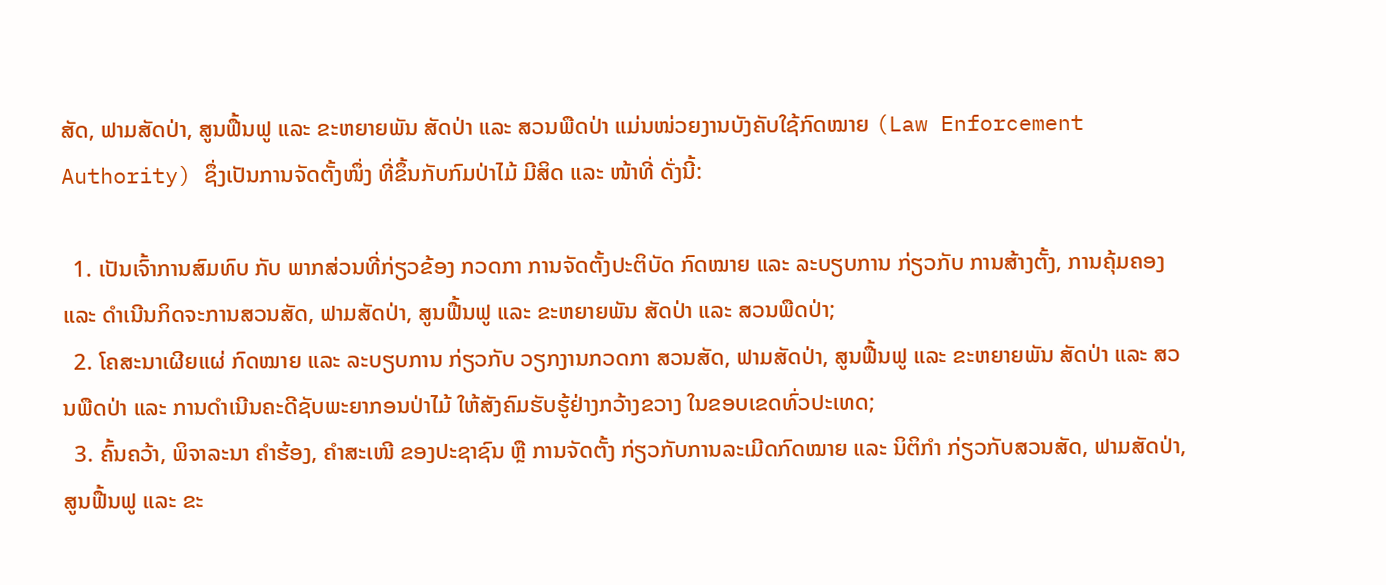ສັດ, ຟາມສັດປ່າ, ສູນຟື້ນຟູ ແລະ ຂະຫຍາຍພັນ ສັດປ່າ ແລະ ສວນພືດປ່າ ແມ່ນໜ່ວຍງານບັງຄັບໃຊ້ກົດໝາຍ (Law Enforcement Authority) ຊຶ່ງເປັນການຈັດຕັ້ງໜຶ່ງ ທີ່ຂຶ້ນກັບກົມປ່າໄມ້ ມີສິດ ແລະ ໜ້າທີ່ ດັ່ງນີ້:

  1. ເປັນເຈົ້າການສົມທົບ ກັບ ພາກສ່ວນທີ່ກ່ຽວຂ້ອງ ກວດກາ ການຈັດຕັ້ງປະຕິບັດ ກົດໝາຍ ແລະ ລະບຽບການ ກ່ຽວກັບ ການສ້າງຕັ້ງ, ການຄຸ້ມຄອງ ແລະ ດຳເນີນກິດຈະການສວນສັດ, ຟາມສັດປ່າ, ສູນຟື້ນຟູ ແລະ ຂະຫຍາຍພັນ ສັດປ່າ ແລະ ສວນພືດປ່າ;
  2. ໂຄສະນາເຜີຍແຜ່ ກົດໝາຍ ແລະ ລະບຽບການ ກ່ຽວກັບ ວຽກງານກວດກາ ສວນສັດ, ຟາມສັດປ່າ, ສູນຟື້ນຟູ ແລະ ຂະຫຍາຍພັນ ສັດປ່າ ແລະ ສວນພືດປ່າ ແລະ ການດຳເນີນຄະດີຊັບພະຍາກອນປ່າໄມ້ ໃຫ້ສັງຄົມຮັບຮູ້ຢ່າງກວ້າງຂວາງ ໃນຂອບເຂດທົ່ວປະເທດ;
  3. ຄົ້ນຄວ້າ, ພິຈາລະນາ ຄຳຮ້ອງ, ຄຳສະເໜີ ຂອງປະຊາຊົນ ຫຼື ການຈັດຕັ້ງ ກ່ຽວກັບການລະເມີດກົດໝາຍ ແລະ ນິຕິກຳ ກ່ຽວກັບສວນສັດ, ຟາມສັດປ່າ, ສູນຟື້ນຟູ ແລະ ຂະ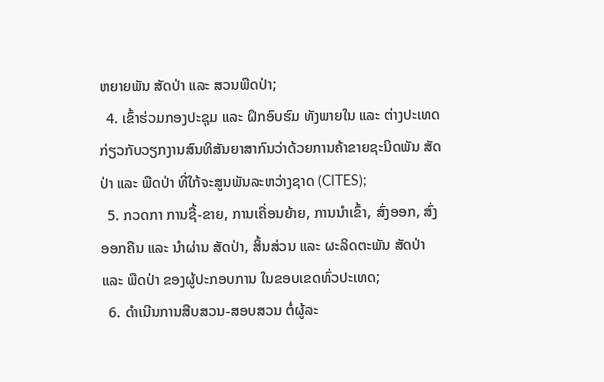ຫຍາຍພັນ ສັດປ່າ ແລະ ສວນພືດປ່າ;
  4. ເຂົ້າຮ່ວມກອງປະຊຸມ ແລະ ຝຶກອົບຮົມ ທັງພາຍໃນ ແລະ ຕ່າງປະເທດ ກ່ຽວກັບວຽກງານສົນທິສັນຍາສາກົນວ່າດ້ວຍການຄ້າຂາຍຊະນິດພັນ ສັດປ່າ ແລະ ພືດປ່າ ທີ່ໃກ້ຈະສູນພັນລະຫວ່າງຊາດ (CITES);
  5. ກວດກາ ການຊື້-ຂາຍ, ການເຄື່ອນຍ້າຍ, ການນຳເຂົ້າ, ສົ່ງອອກ, ສົ່ງອອກຄືນ ແລະ ນຳຜ່ານ ສັດປ່າ, ສິ້ນສ່ວນ ແລະ ຜະລິດຕະພັນ ສັດປ່າ ແລະ ພືດປ່າ ຂອງຜູ້ປະກອບການ ໃນຂອບເຂດທົ່ວປະເທດ;
  6. ດຳເນີນການສືບສວນ-ສອບສວນ ຕໍ່ຜູ້ລະ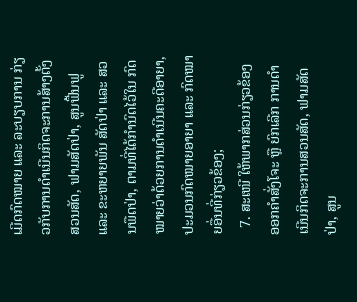ເມີດກົດໝາຍ ແລະ ລະບຽບການ ກ່ຽວກັບການດຳເນີນກິດຈະການສ້າງຕັ້ງສວນສັດ, ຟາມສັດປ່າ, ສູນຟື້ນຟູ ແລະ ຂະຫຍາຍພັນ ສັດປ່າ ແລະ ສວນພືດປ່າ, ຕາມທີ່ໄດ້ກຳນົດໄວ້ໃນ ກົດໝາຍວ່າດ້ວຍການດຳເນີນຄະດີອາຍາ, ປະມວນກົດໝາຍອາຍາ ແລະ ກົດໝາຍອື່ນທີ່ກ່ຽວຂ້ອງ;
  7. ສະເໜີ ໃຫ້ພາກສ່ວນກ່ຽວຂ້ອງ ອອກຄຳສັ່ງໂຈະ ຫຼື ຍົກເລີກ ການດຳເນີນກິດຈະການສວນສັດ, ຟາມສັດປ່າ, ສູນ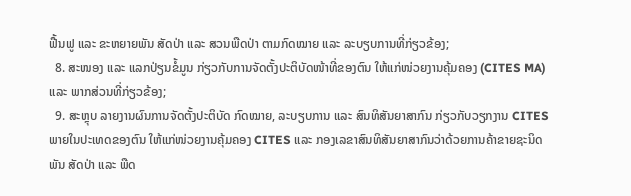ຟື້ນຟູ ແລະ ຂະຫຍາຍພັນ ສັດປ່າ ແລະ ສວນພືດປ່າ ຕາມກົດໝາຍ ແລະ ລະບຽບການທີ່ກ່ຽວຂ້ອງ;
  8. ສະໜອງ ແລະ ແລກປ່ຽນຂໍ້ມູນ ກ່ຽວກັບການຈັດຕັ້ງປະຕິບັດໜ້າທີ່ຂອງຕົນ ໃຫ້ແກ່ໜ່ວຍງານຄຸ້ມຄອງ (CITES MA) ແລະ ພາກສ່ວນທີ່ກ່ຽວຂ້ອງ;
  9. ສະຫຼຸບ ລາຍງານຜົນການຈັດຕັ້ງປະຕິບັດ ກົດໝາຍ, ລະບຽບການ ແລະ ສົນທິສັນຍາສາກົນ ກ່ຽວກັບວຽກງານ CITES ພາຍໃນປະເທດຂອງຕົນ ໃຫ້ແກ່ໜ່ວຍງານຄຸ້ມຄອງ CITES ແລະ ກອງເລຂາສົນທິສັນຍາສາກົນວ່າດ້ວຍການຄ້າຂາຍຊະນິດພັນ ສັດປ່າ ແລະ ພືດ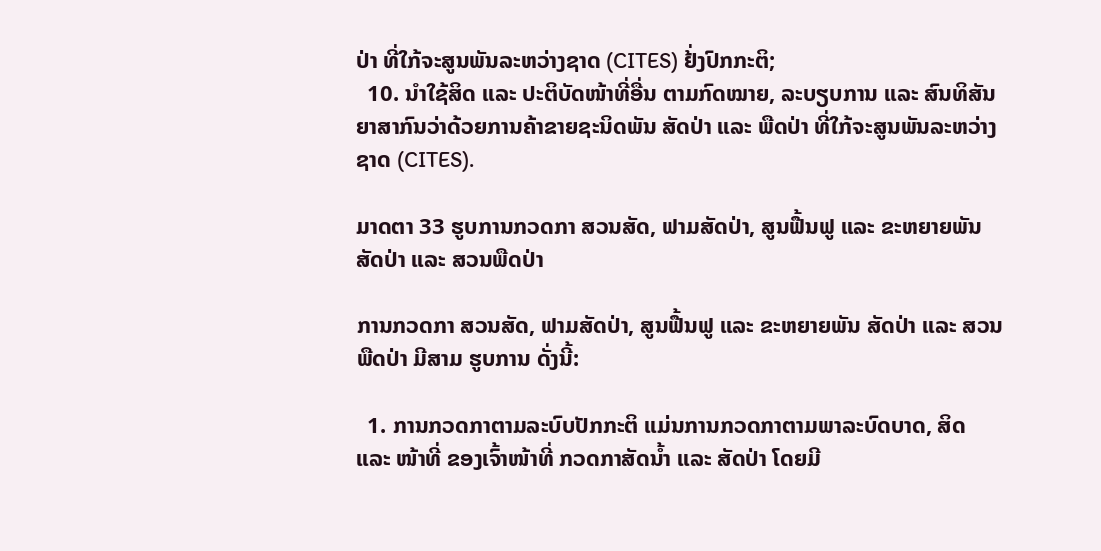ປ່າ ທີ່ໃກ້ຈະສູນພັນລະຫວ່າງຊາດ (CITES) ຢ້່ງປົກກະຕິ;
  10. ນຳໃຊ້ສິດ ແລະ ປະຕິບັດໜ້າທີ່ອື່ນ ຕາມກົດໝາຍ, ລະບຽບການ ແລະ ສົນທິສັນຍາສາກົນວ່າດ້ວຍການຄ້າຂາຍຊະນິດພັນ ສັດປ່າ ແລະ ພືດປ່າ ທີ່ໃກ້ຈະສູນພັນລະຫວ່າງຊາດ (CITES).

ມາດຕາ 33 ຮູບການກວດກາ ສວນສັດ, ຟາມສັດປ່າ, ສູນຟື້ນຟູ ແລະ ຂະຫຍາຍພັນ ສັດປ່າ ແລະ ສວນພືດປ່າ

ການກວດກາ ສວນສັດ, ຟາມສັດປ່າ, ສູນຟື້ນຟູ ແລະ ຂະຫຍາຍພັນ ສັດປ່າ ແລະ ສວນພືດປ່າ ມີສາມ ຮູບການ ດັ່ງນີ້:

  1. ການກວດກາຕາມລະບົບປັກກະຕິ ແມ່ນການກວດກາຕາມພາລະບົດບາດ, ສິດ ແລະ ໜ້າທີ່ ຂອງເຈົ້າໜ້າທີ່ ກວດກາສັດນ້ຳ ແລະ ສັດປ່າ ໂດຍມີ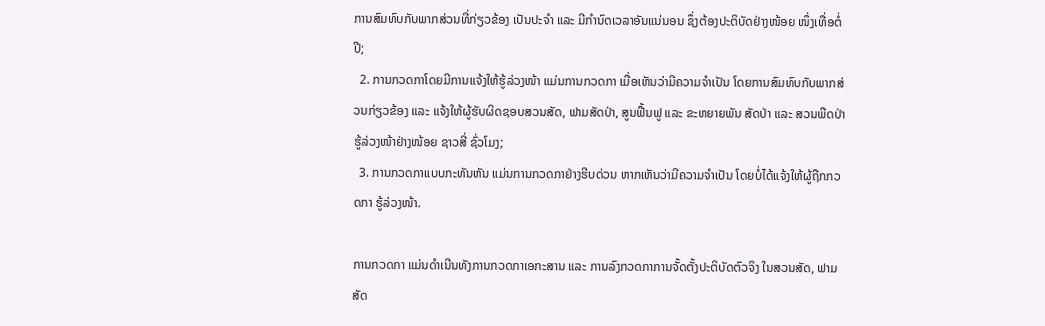ການສົມທົບກັບພາກສ່ວນທີ່ກ່ຽວຂ້ອງ ເປັນປະຈຳ ແລະ ມີກຳນົດເວລາອັນແນ່ນອນ ຊຶ່ງຕ້ອງປະຕິບັດຢ່າງໜ້ອຍ ໜຶ່ງເທື່ອຕໍ່ປີ;
  2. ການກວດກາໂດຍມີການແຈ້ງໃຫ້ຮູ້ລ່ວງໜ້າ ແມ່ນການກວດກາ ເມື່ອເຫັນວ່າມີຄວາມຈຳເປັນ ໂດຍການສົມທົບກັບພາກສ່ວນກ່ຽວຂ້ອງ ແລະ ແຈ້ງໃຫ້ຜູ້ຮັບຜິດຊອບສວນສັດ, ຟາມສັດປ່າ, ສູນຟື້ນຟູ ແລະ ຂະຫຍາຍພັນ ສັດປ່າ ແລະ ສວນພືດປ່າ ຮູ້ລ່ວງໜ້າຢ່າງໜ້ອຍ ຊາວສີ່ ຊົ່ວໂມງ;
  3. ການກວດກາແບບກະທັນຫັນ ແມ່ນການກວດກາຢ່າງຮີບດ່ວນ ຫາກເຫັນວ່າມີຄວາມຈຳເປັນ ໂດຍບໍ່ໄດ້ແຈ້ງໃຫ້ຜູ້ຖືກກວດກາ ຮູ້ລ່ວງໜ້າ.

ການກວດກາ ແມ່ນດຳເນີນທັງການກວດກາເອກະສານ ແລະ ການລົງກວດກາການຈັ້ດຕັ້ງປະຕິບັດຕົວຈິງ ໃນສວນສັດ, ຟາມສັດ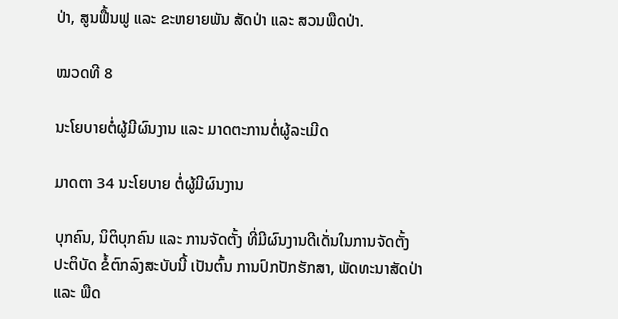ປ່າ, ສູນຟື້ນຟູ ແລະ ຂະຫຍາຍພັນ ສັດປ່າ ແລະ ສວນພືດປ່າ.

ໝວດທີ 8

ນະໂຍບາຍຕໍ່ຜູ້ມີຜົນງານ ແລະ ມາດຕະການຕໍ່ຜູ້ລະເມີດ

ມາດຕາ 34 ນະໂຍບາຍ ຕໍ່ຜູ້ມີຜົນງານ

ບຸກຄົນ, ນິຕິບຸກຄົນ ແລະ ການຈັດຕັ້ງ ທີ່ມີຜົນງານດີເດັ່ນໃນການຈັດຕັ້ງປະຕິບັດ ຂໍ້ຕົກລົງສະບັບນີ້ ເປັນຕົ້ນ ການປົກປັກຮັກສາ, ພັດທະນາສັດປ່າ ແລະ ພືດ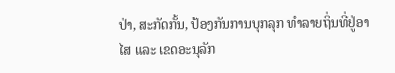ປ່າ, ສະກັດກັ້ນ, ປ້ອງກັນການບຸກລຸກ ທຳລາຍຖິ່ນທີ່ຢູ່ອາໄສ ແລະ ເຂດອະນຸລັກ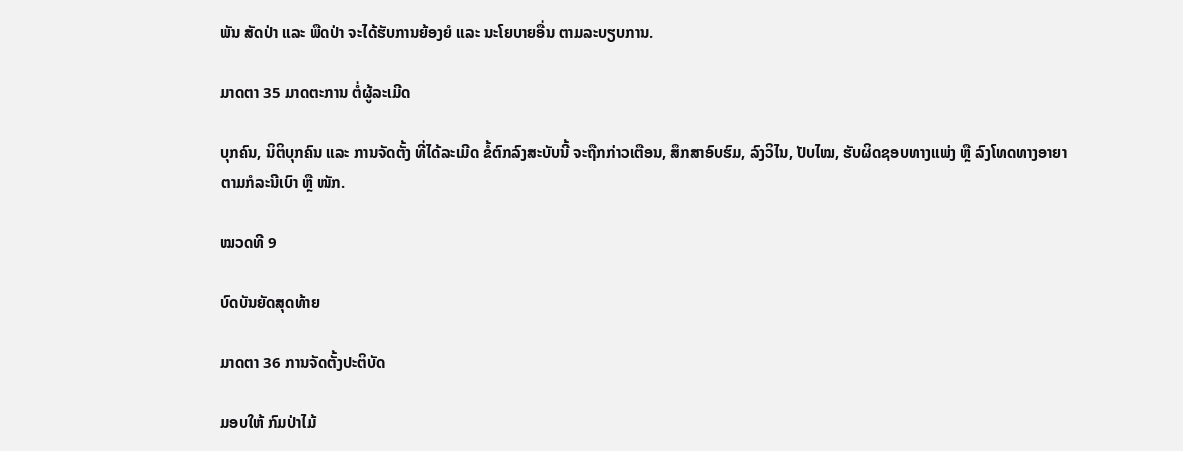ພັນ ສັດປ່າ ແລະ ພືດປ່າ ຈະໄດ້ຮັບການຍ້ອງຍໍ ແລະ ນະໂຍບາຍອື່ນ ຕາມລະບຽບການ.

ມາດຕາ 35 ມາດຕະການ ຕໍ່ຜູ້ລະເມີດ

ບຸກຄົນ, ນິຕິບຸກຄົນ ແລະ ການຈັດຕັ້ງ ທີ່ໄດ້ລະເມີດ ຂໍ້ຕົກລົງສະບັບນີ້ ຈະຖືກກ່າວເຕືອນ, ສຶກສາອົບຮົມ, ລົງວິໄນ, ປັບໄໝ, ຮັບຜິດຊອບທາງແພ່ງ ຫຼື ລົງໂທດທາງອາຍາ ຕາມກໍລະນີເບົາ ຫຼື ໜັກ.

ໝວດທີ 9

ບົດບັນຍັດສຸດທ້າຍ

ມາດຕາ 36 ການຈັດຕັ້ງປະຕິບັດ

ມອບໃຫ້ ກົມປ່າໄມ້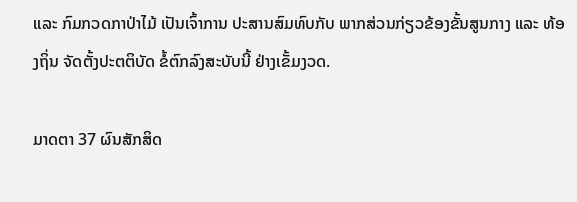ແລະ ກົມກວດກາປ່າໄມ້ ເປັນເຈົ້າການ ປະສານສົມທົບກັບ ພາກສ່ວນກ່ຽວຂ້ອງຂັ້ນສູນກາງ ແລະ ທ້ອງຖິ່ນ ຈັດຕັ້ງປະຕຕິບັດ ຂໍ້ຕົກລົງສະບັບນີ້ ຢ່າງເຂັ້ມງວດ.

ມາດຕາ 37 ຜົນສັກສິດ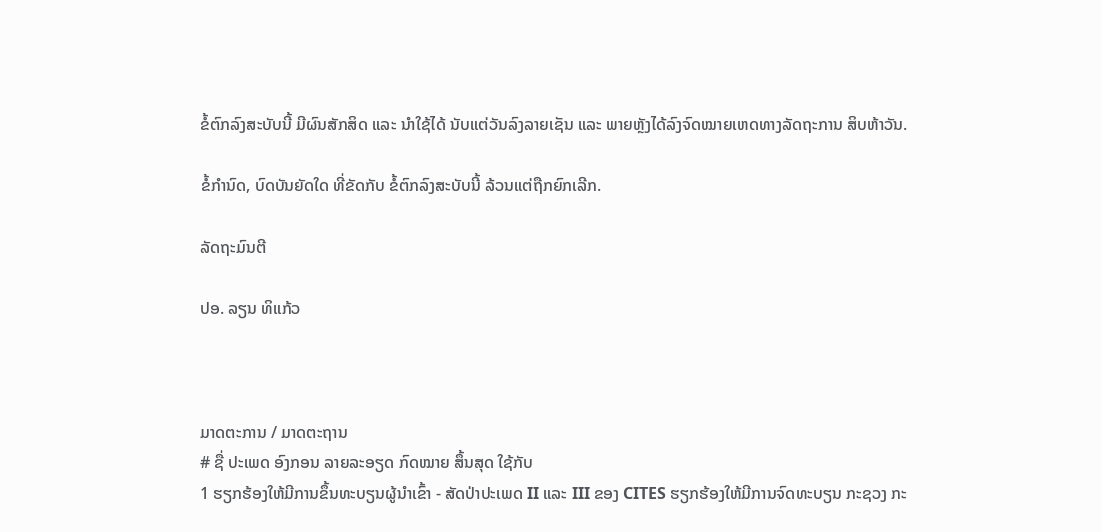ຂໍ້ຕົກລົງສະບັບນີ້ ມີຜົນສັກສິດ ແລະ ນຳໃຊ້ໄດ້ ນັບແຕ່ວັນລົງລາຍເຊັນ ແລະ ພາຍຫຼັງໄດ້ລົງຈົດໝາຍເຫດທາງລັດຖະການ ສິບຫ້າວັນ.

ຂໍ້ກຳນົດ, ບົດບັນຍັດໃດ ທີ່ຂັດກັບ ຂໍ້ຕົກລົງສະບັບນີ້ ລ້ວນແຕ່ຖືກຍົກເລີກ.

ລັດຖະມົນຕີ

ປອ. ລຽນ ທິແກ້ວ



ມາດຕະການ / ມາດຕະຖານ
# ຊື່ ປະເພດ ອົງກອນ ລາຍລະອຽດ ກົດໝາຍ ສຶ້ນສຸດ ໃຊ້ກັບ
1 ຮຽກຮ້ອງໃຫ້ມີການຂຶ້ນທະບຽນຜູ້ນໍາເຂົ້າ - ສັດປ່າປະເພດ II ແລະ III ຂອງ CITES ຮຽກຮ້ອງໃຫ້ມີການຈົດທະບຽນ ກະຊວງ ກະ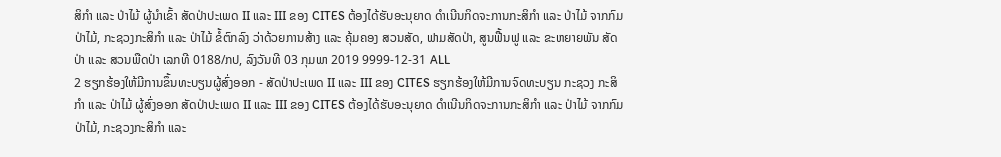ສິກຳ ແລະ ປ່າໄມ້ ຜູ້ນໍາເຂົ້າ ສັດປ່າປະເພດ II ແລະ III ຂອງ CITES ຕ້ອງໄດ້ຮັບອະນຸຍາດ ດຳເນີນກິດຈະການກະສິກຳ ແລະ ປ່າໄມ້ ຈາກກົມປ່າໄມ້, ກະຊວງກະສິກຳ ແລະ ປ່າໄມ້ ຂໍ້ຕົກລົງ ວ່າດ້ວຍການສ້າງ ແລະ ຄຸ້ມຄອງ ສວນສັດ, ຟາມສັດປ່າ, ສູນຟື້ນຟູ ແລະ ຂະຫຍາຍພັນ ສັດປ່າ ແລະ ສວນພືດປ່າ ເລກທີ 0188/ກປ, ລົງວັນທີ 03 ກຸມພາ 2019 9999-12-31 ALL
2 ຮຽກຮ້ອງໃຫ້ມີການຂຶ້ນທະບຽນຜູ້ສົ່ງອອກ - ສັດປ່າປະເພດ II ແລະ III ຂອງ CITES ຮຽກຮ້ອງໃຫ້ມີການຈົດທະບຽນ ກະຊວງ ກະສິກຳ ແລະ ປ່າໄມ້ ຜູ້ສົ່ງອອກ ສັດປ່າປະເພດ II ແລະ III ຂອງ CITES ຕ້ອງໄດ້ຮັບອະນຸຍາດ ດຳເນີນກິດຈະການກະສິກຳ ແລະ ປ່າໄມ້ ຈາກກົມປ່າໄມ້, ກະຊວງກະສິກຳ ແລະ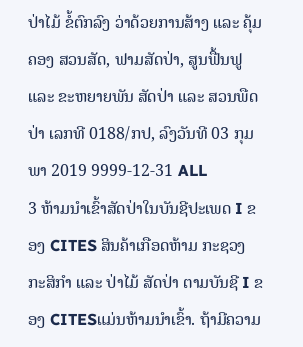ປ່າໄມ້ ຂໍ້ຕົກລົງ ວ່າດ້ວຍການສ້າງ ແລະ ຄຸ້ມຄອງ ສວນສັດ, ຟາມສັດປ່າ, ສູນຟື້ນຟູ ແລະ ຂະຫຍາຍພັນ ສັດປ່າ ແລະ ສວນພືດປ່າ ເລກທີ 0188/ກປ, ລົງວັນທີ 03 ກຸມພາ 2019 9999-12-31 ALL
3 ຫ້າມນໍາເຂົ້າສັດປ່າໃນບັນຊີປະເພດ I ຂອງ CITES ສິນຄ້າເກືອດຫ້າມ ກະຊວງ ກະສິກຳ ແລະ ປ່າໄມ້ ສັດປ່າ ຕາມບັນຊີ I ຂອງ CITESແມ່ນຫ້າມນໍາເຂົ້າ. ຖ້າມີຄວາມ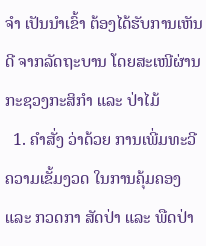ຈໍາ ເປັນນໍາເຂົ້າ ຕ້ອງໄດ້ຮັບການເຫັນດີ ຈາກລັດຖະບານ ໂດຍສະເໜີຜ່ານກະຊວງກະສິກຳ ແລະ ປ່າໄມ້
  1. ຄຳສັ່ງ ວ່າດ້ວຍ ການເພີ່ມທະວີຄວາມເຂັ້ມງວດ ໃນການຄຸ້ມຄອງ ແລະ ກວດກາ ສັດປ່າ ແລະ ພືດປ່າ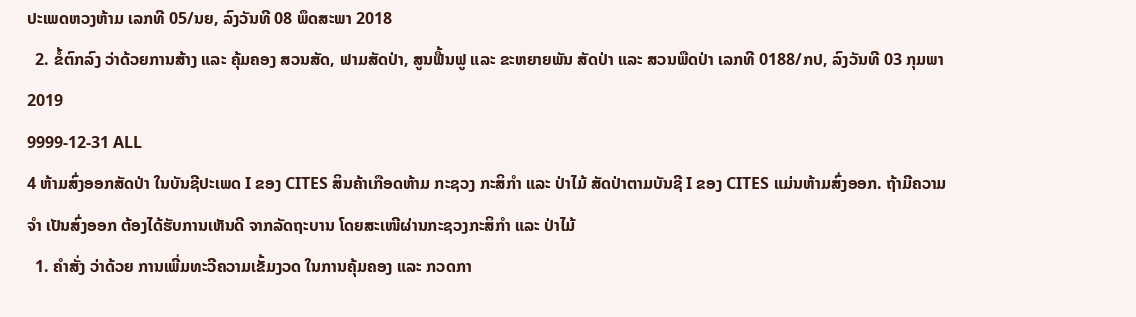ປະເພດຫວງຫ້າມ ເລກທີ 05/ນຍ, ລົງວັນທີ 08 ພຶດສະພາ 2018
  2. ຂໍ້ຕົກລົງ ວ່າດ້ວຍການສ້າງ ແລະ ຄຸ້ມຄອງ ສວນສັດ, ຟາມສັດປ່າ, ສູນຟື້ນຟູ ແລະ ຂະຫຍາຍພັນ ສັດປ່າ ແລະ ສວນພືດປ່າ ເລກທີ 0188/ກປ, ລົງວັນທີ 03 ກຸມພາ 2019
9999-12-31 ALL
4 ຫ້າມສົ່ງອອກສັດປ່າ ໃນບັນຊີປະເພດ I ຂອງ CITES ສິນຄ້າເກືອດຫ້າມ ກະຊວງ ກະສິກຳ ແລະ ປ່າໄມ້ ສັດປ່າຕາມບັນຊີ I ຂອງ CITES ແມ່ນຫ້າມສົ່ງອອກ. ຖ້າມີຄວາມຈໍາ ເປັນສົ່ງອອກ ຕ້ອງໄດ້ຮັບການເຫັນດີ ຈາກລັດຖະບານ ໂດຍສະເໜີຜ່ານກະຊວງກະສິກຳ ແລະ ປ່າໄມ້
  1. ຄຳສັ່ງ ວ່າດ້ວຍ ການເພີ່ມທະວີຄວາມເຂັ້ມງວດ ໃນການຄຸ້ມຄອງ ແລະ ກວດກາ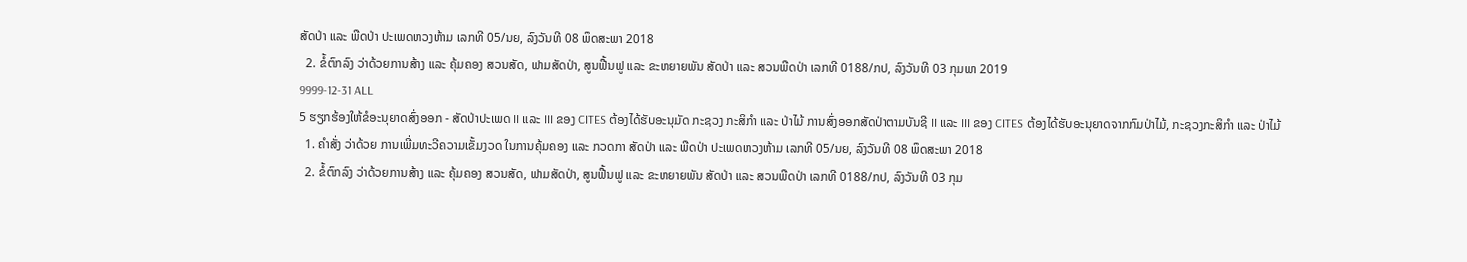ສັດປ່າ ແລະ ພືດປ່າ ປະເພດຫວງຫ້າມ ເລກທີ 05/ນຍ, ລົງວັນທີ 08 ພຶດສະພາ 2018
  2. ຂໍ້ຕົກລົງ ວ່າດ້ວຍການສ້າງ ແລະ ຄຸ້ມຄອງ ສວນສັດ, ຟາມສັດປ່າ, ສູນຟື້ນຟູ ແລະ ຂະຫຍາຍພັນ ສັດປ່າ ແລະ ສວນພືດປ່າ ເລກທີ 0188/ກປ, ລົງວັນທີ 03 ກຸມພາ 2019
9999-12-31 ALL
5 ຮຽກຮ້ອງໃຫ້ຂໍອະນຸຍາດສົ່ງອອກ - ສັດປ່າປະເພດ II ແລະ III ຂອງ CITES ຕ້ອງໄດ້ຮັບອະນຸມັດ ກະຊວງ ກະສິກຳ ແລະ ປ່າໄມ້ ການສົ່ງອອກສັດປ່າຕາມບັນຊີ II ແລະ III ຂອງ CITES ຕ້ອງໄດ້ຮັບອະນຸຍາດຈາກກົມປ່າໄມ້, ກະຊວງກະສິກຳ ແລະ ປ່າໄມ້
  1. ຄຳສັ່ງ ວ່າດ້ວຍ ການເພີ່ມທະວີຄວາມເຂັ້ມງວດ ໃນການຄຸ້ມຄອງ ແລະ ກວດກາ ສັດປ່າ ແລະ ພືດປ່າ ປະເພດຫວງຫ້າມ ເລກທີ 05/ນຍ, ລົງວັນທີ 08 ພຶດສະພາ 2018
  2. ຂໍ້ຕົກລົງ ວ່າດ້ວຍການສ້າງ ແລະ ຄຸ້ມຄອງ ສວນສັດ, ຟາມສັດປ່າ, ສູນຟື້ນຟູ ແລະ ຂະຫຍາຍພັນ ສັດປ່າ ແລະ ສວນພືດປ່າ ເລກທີ 0188/ກປ, ລົງວັນທີ 03 ກຸມ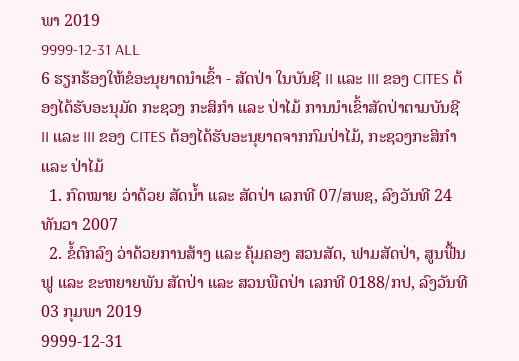ພາ 2019
9999-12-31 ALL
6 ຮຽກຮ້ອງໃຫ້ຂໍອະນຸຍາດນຳເຂົ້າ - ສັດປ່າ ໃນບັນຊີ II ແລະ III ຂອງ CITES ຕ້ອງໄດ້ຮັບອະນຸມັດ ກະຊວງ ກະສິກຳ ແລະ ປ່າໄມ້ ການນຳເຂົ້າສັດປ່າຕາມບັນຊີ II ແລະ III ຂອງ CITES ຕ້ອງໄດ້ຮັບອະນຸຍາດຈາກກົມປ່າໄມ້, ກະຊວງກະສິກຳ ແລະ ປ່າໄມ້
  1. ກົດໝາຍ ວ່າດ້ວຍ ສັດນໍ້າ ແລະ ສັດປ່າ ເລກທີ 07/ສພຊ, ລົງວັນທີ 24 ທັນວາ 2007
  2. ຂໍ້ຕົກລົງ ວ່າດ້ວຍການສ້າງ ແລະ ຄຸ້ມຄອງ ສວນສັດ, ຟາມສັດປ່າ, ສູນຟື້ນຟູ ແລະ ຂະຫຍາຍພັນ ສັດປ່າ ແລະ ສວນພືດປ່າ ເລກທີ 0188/ກປ, ລົງວັນທີ 03 ກຸມພາ 2019
9999-12-31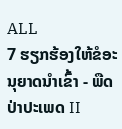ALL
7 ຮຽກຮ້ອງໃຫ້ຂໍອະນຸຍາດນຳເຂົ້າ - ພືດປ່າປະເພດ II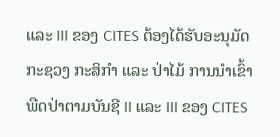ແລະ III ຂອງ CITES ຕ້ອງໄດ້ຮັບອະນຸມັດ ກະຊວງ ກະສິກຳ ແລະ ປ່າໄມ້ ການນຳເຂົ້າພືດປ່າຕາມບັນຊີ II ແລະ III ຂອງ CITES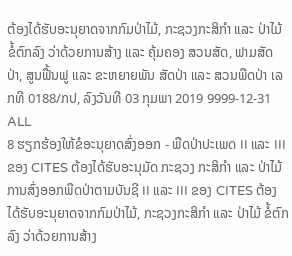ຕ້ອງໄດ້ຮັບອະນຸຍາດຈາກກົມປ່າໄມ້, ກະຊວງກະສິກຳ ແລະ ປ່າໄມ້ ຂໍ້ຕົກລົງ ວ່າດ້ວຍການສ້າງ ແລະ ຄຸ້ມຄອງ ສວນສັດ, ຟາມສັດປ່າ, ສູນຟື້ນຟູ ແລະ ຂະຫຍາຍພັນ ສັດປ່າ ແລະ ສວນພືດປ່າ ເລກທີ 0188/ກປ, ລົງວັນທີ 03 ກຸມພາ 2019 9999-12-31 ALL
8 ຮຽກຮ້ອງໃຫ້ຂໍອະນຸຍາດສົ່ງອອກ - ພືດປ່າປະເພດ II ແລະ III ຂອງ CITES ຕ້ອງໄດ້ຮັບອະນຸມັດ ກະຊວງ ກະສິກຳ ແລະ ປ່າໄມ້ ການສົ່ງອອກພືດປ່າຕາມບັນຊີ II ແລະ III ຂອງ CITES ຕ້ອງໄດ້ຮັບອະນຸຍາດຈາກກົມປ່າໄມ້, ກະຊວງກະສິກຳ ແລະ ປ່າໄມ້ ຂໍ້ຕົກລົງ ວ່າດ້ວຍການສ້າງ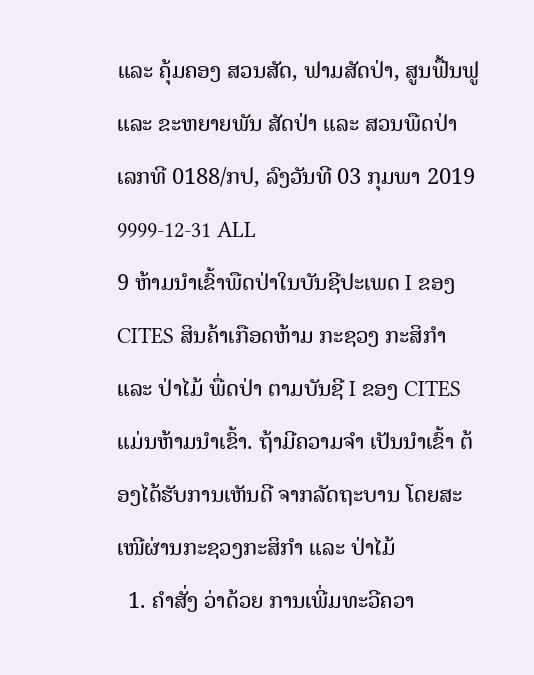ແລະ ຄຸ້ມຄອງ ສວນສັດ, ຟາມສັດປ່າ, ສູນຟື້ນຟູ ແລະ ຂະຫຍາຍພັນ ສັດປ່າ ແລະ ສວນພືດປ່າ ເລກທີ 0188/ກປ, ລົງວັນທີ 03 ກຸມພາ 2019 9999-12-31 ALL
9 ຫ້າມນໍາເຂົ້າພືດປ່າໃນບັນຊີປະເພດ I ຂອງ CITES ສິນຄ້າເກືອດຫ້າມ ກະຊວງ ກະສິກຳ ແລະ ປ່າໄມ້ ພື່ດປ່າ ຕາມບັນຊີ I ຂອງ CITESແມ່ນຫ້າມນໍາເຂົ້າ. ຖ້າມີຄວາມຈໍາ ເປັນນໍາເຂົ້າ ຕ້ອງໄດ້ຮັບການເຫັນດີ ຈາກລັດຖະບານ ໂດຍສະເໜີຜ່ານກະຊວງກະສິກຳ ແລະ ປ່າໄມ້
  1. ຄຳສັ່ງ ວ່າດ້ວຍ ການເພີ່ມທະວີຄວາ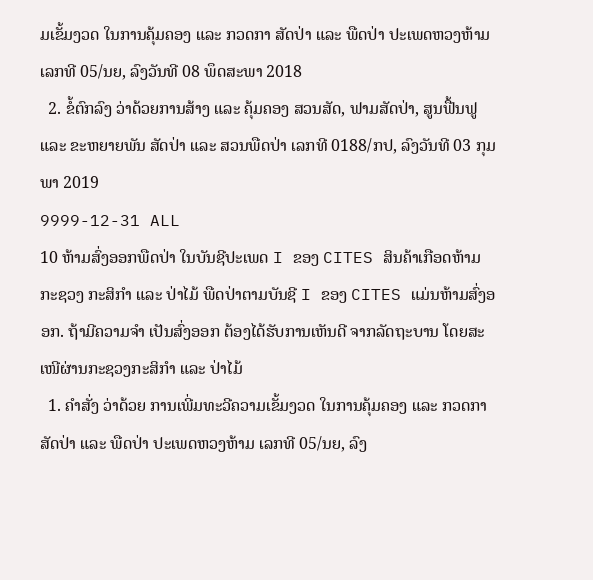ມເຂັ້ມງວດ ໃນການຄຸ້ມຄອງ ແລະ ກວດກາ ສັດປ່າ ແລະ ພືດປ່າ ປະເພດຫວງຫ້າມ ເລກທີ 05/ນຍ, ລົງວັນທີ 08 ພຶດສະພາ 2018
  2. ຂໍ້ຕົກລົງ ວ່າດ້ວຍການສ້າງ ແລະ ຄຸ້ມຄອງ ສວນສັດ, ຟາມສັດປ່າ, ສູນຟື້ນຟູ ແລະ ຂະຫຍາຍພັນ ສັດປ່າ ແລະ ສວນພືດປ່າ ເລກທີ 0188/ກປ, ລົງວັນທີ 03 ກຸມພາ 2019
9999-12-31 ALL
10 ຫ້າມສົ່ງອອກພືດປ່າ ໃນບັນຊີປະເພດ I ຂອງ CITES ສິນຄ້າເກືອດຫ້າມ ກະຊວງ ກະສິກຳ ແລະ ປ່າໄມ້ ພືດປ່າຕາມບັນຊີ I ຂອງ CITES ແມ່ນຫ້າມສົ່ງອອກ. ຖ້າມີຄວາມຈໍາ ເປັນສົ່ງອອກ ຕ້ອງໄດ້ຮັບການເຫັນດີ ຈາກລັດຖະບານ ໂດຍສະເໜີຜ່ານກະຊວງກະສິກຳ ແລະ ປ່າໄມ້
  1. ຄຳສັ່ງ ວ່າດ້ວຍ ການເພີ່ມທະວີຄວາມເຂັ້ມງວດ ໃນການຄຸ້ມຄອງ ແລະ ກວດກາ ສັດປ່າ ແລະ ພືດປ່າ ປະເພດຫວງຫ້າມ ເລກທີ 05/ນຍ, ລົງ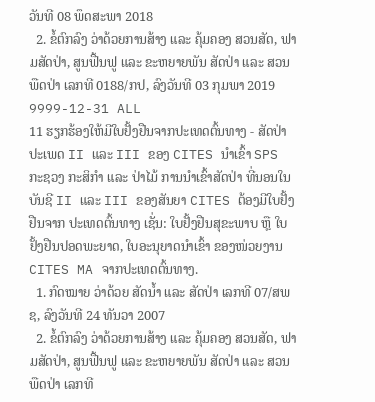ວັນທີ 08 ພຶດສະພາ 2018
  2. ຂໍ້ຕົກລົງ ວ່າດ້ວຍການສ້າງ ແລະ ຄຸ້ມຄອງ ສວນສັດ, ຟາມສັດປ່າ, ສູນຟື້ນຟູ ແລະ ຂະຫຍາຍພັນ ສັດປ່າ ແລະ ສວນພືດປ່າ ເລກທີ 0188/ກປ, ລົງວັນທີ 03 ກຸມພາ 2019
9999-12-31 ALL
11 ຮຽກຮ້ອງໃຫ້ມີໃບຢັ້ງຢືນຈາກປະເທດຕົ້ນທາງ - ສັດປ່າປະເພດ II ແລະ III ຂອງ CITES ນໍາເຂົ້າ SPS ກະຊວງ ກະສິກຳ ແລະ ປ່າໄມ້ ການນໍາເຂົ້າສັດປ່າ ທີ່ນອນໃນບັນຊີ II ແລະ III ຂອງສັນຍາ CITES ຕ້ອງມີໃບຢັ້ງຢືນຈາກ ປະເທດຕົ້ນທາງ ເຊັ່ນ: ໃບຢັ້ງຢືນສຸຂະພາບ ຫຼື ໃບຢັ້ງຢືນປອດພະຍາດ, ໃບອະນຸຍາດນໍາເຂົ້າ ຂອງໜ່ວຍງານ CITES MA ຈາກປະເທດຕົ້ນທາງ.
  1. ກົດໝາຍ ວ່າດ້ວຍ ສັດນໍ້າ ແລະ ສັດປ່າ ເລກທີ 07/ສພຊ, ລົງວັນທີ 24 ທັນວາ 2007
  2. ຂໍ້ຕົກລົງ ວ່າດ້ວຍການສ້າງ ແລະ ຄຸ້ມຄອງ ສວນສັດ, ຟາມສັດປ່າ, ສູນຟື້ນຟູ ແລະ ຂະຫຍາຍພັນ ສັດປ່າ ແລະ ສວນພືດປ່າ ເລກທີ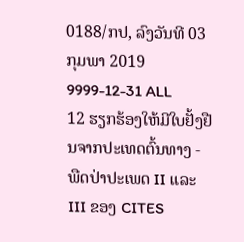0188/ກປ, ລົງວັນທີ 03 ກຸມພາ 2019
9999-12-31 ALL
12 ຮຽກຮ້ອງໃຫ້ມີໃບຢັ້ງຢືນຈາກປະເທດຕົ້ນທາງ - ພືດປ່າປະເພດ II ແລະ III ຂອງ CITES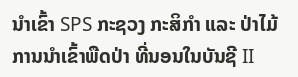ນໍາເຂົ້າ SPS ກະຊວງ ກະສິກຳ ແລະ ປ່າໄມ້ ການນໍາເຂົ້າພືດປ່າ ທີ່ນອນໃນບັນຊີ II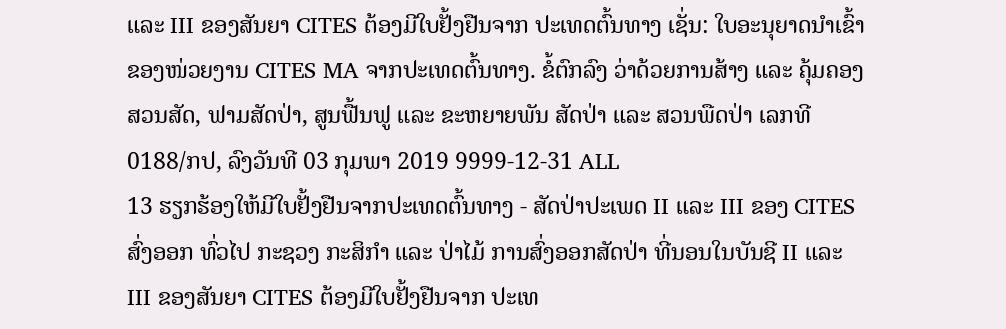ແລະ III ຂອງສັນຍາ CITES ຕ້ອງມີໃບຢັ້ງຢືນຈາກ ປະເທດຕົ້ນທາງ ເຊັ່ນ: ໃບອະນຸຍາດນໍາເຂົ້າ ຂອງໜ່ວຍງານ CITES MA ຈາກປະເທດຕົ້ນທາງ. ຂໍ້ຕົກລົງ ວ່າດ້ວຍການສ້າງ ແລະ ຄຸ້ມຄອງ ສວນສັດ, ຟາມສັດປ່າ, ສູນຟື້ນຟູ ແລະ ຂະຫຍາຍພັນ ສັດປ່າ ແລະ ສວນພືດປ່າ ເລກທີ 0188/ກປ, ລົງວັນທີ 03 ກຸມພາ 2019 9999-12-31 ALL
13 ຮຽກຮ້ອງໃຫ້ມີໃບຢັ້ງຢືນຈາກປະເທດຕົ້ນທາງ - ສັດປ່າປະເພດ II ແລະ III ຂອງ CITES ສົ່ງອອກ ທົ່ວໄປ ກະຊວງ ກະສິກຳ ແລະ ປ່າໄມ້ ການສົ່ງອອກສັດປ່າ ທີ່ນອນໃນບັນຊີ II ແລະ III ຂອງສັນຍາ CITES ຕ້ອງມີໃບຢັ້ງຢືນຈາກ ປະເທ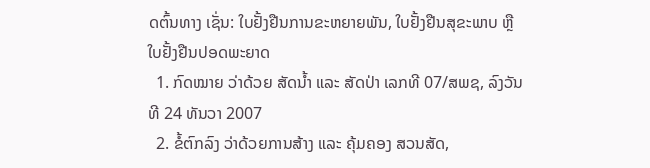ດຕົ້ນທາງ ເຊັ່ນ: ໃບຢັ້ງຢືນການຂະຫຍາຍພັນ, ໃບຢັ້ງຢືນສຸຂະພາບ ຫຼື ໃບຢັ້ງຢືນປອດພະຍາດ
  1. ກົດໝາຍ ວ່າດ້ວຍ ສັດນໍ້າ ແລະ ສັດປ່າ ເລກທີ 07/ສພຊ, ລົງວັນທີ 24 ທັນວາ 2007
  2. ຂໍ້ຕົກລົງ ວ່າດ້ວຍການສ້າງ ແລະ ຄຸ້ມຄອງ ສວນສັດ,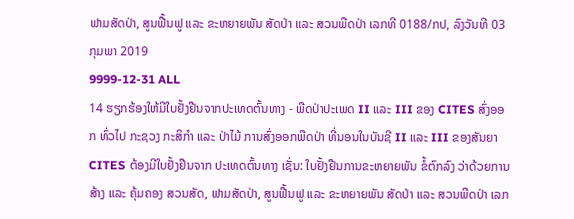ຟາມສັດປ່າ, ສູນຟື້ນຟູ ແລະ ຂະຫຍາຍພັນ ສັດປ່າ ແລະ ສວນພືດປ່າ ເລກທີ 0188/ກປ, ລົງວັນທີ 03 ກຸມພາ 2019
9999-12-31 ALL
14 ຮຽກຮ້ອງໃຫ້ມີໃບຢັ້ງຢືນຈາກປະເທດຕົ້ນທາງ - ພືດປ່າປະເພດ II ແລະ III ຂອງ CITES ສົ່ງອອກ ທົ່ວໄປ ກະຊວງ ກະສິກຳ ແລະ ປ່າໄມ້ ການສົ່ງອອກພືດປ່າ ທີ່ນອນໃນບັນຊີ II ແລະ III ຂອງສັນຍາ CITES ຕ້ອງມີໃບຢັ້ງຢືນຈາກ ປະເທດຕົ້ນທາງ ເຊັ່ນ: ໃບຢັ້ງຢືນການຂະຫຍາຍພັນ ຂໍ້ຕົກລົງ ວ່າດ້ວຍການສ້າງ ແລະ ຄຸ້ມຄອງ ສວນສັດ, ຟາມສັດປ່າ, ສູນຟື້ນຟູ ແລະ ຂະຫຍາຍພັນ ສັດປ່າ ແລະ ສວນພືດປ່າ ເລກ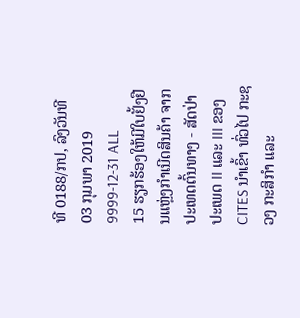ທີ 0188/ກປ, ລົງວັນທີ 03 ກຸມພາ 2019 9999-12-31 ALL
15 ຮຽກຮ້ອງໃຫ້ມີໃບຢັ້ງຢືນແຫຼ່ງກໍາເນີດສິນຄ້າ ຈາກປະເທດຕົ້ນທາງ - ສັດປ່າປະເພດ II ແລະ III ຂອງ CITES ນໍາເຂົ້າ ທົ່ວໄປ ກະຊວງ ກະສິກຳ ແລະ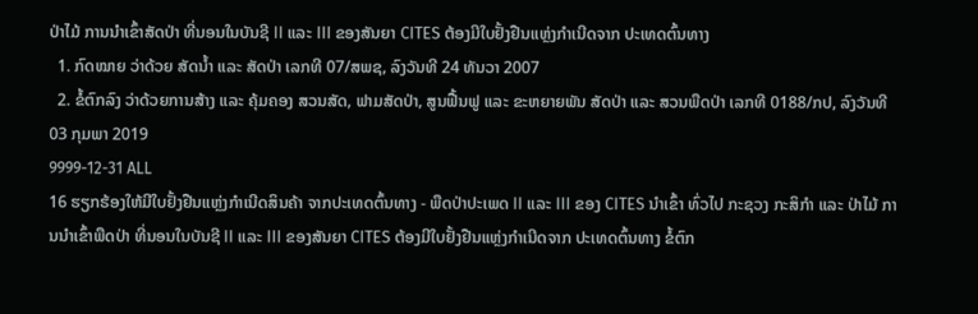ປ່າໄມ້ ການນໍາເຂົ້າສັດປ່າ ທີ່ນອນໃນບັນຊີ II ແລະ III ຂອງສັນຍາ CITES ຕ້ອງມີໃບຢັ້ງຢືນແຫຼ່ງກໍາເນີດຈາກ ປະເທດຕົ້ນທາງ
  1. ກົດໝາຍ ວ່າດ້ວຍ ສັດນໍ້າ ແລະ ສັດປ່າ ເລກທີ 07/ສພຊ, ລົງວັນທີ 24 ທັນວາ 2007
  2. ຂໍ້ຕົກລົງ ວ່າດ້ວຍການສ້າງ ແລະ ຄຸ້ມຄອງ ສວນສັດ, ຟາມສັດປ່າ, ສູນຟື້ນຟູ ແລະ ຂະຫຍາຍພັນ ສັດປ່າ ແລະ ສວນພືດປ່າ ເລກທີ 0188/ກປ, ລົງວັນທີ 03 ກຸມພາ 2019
9999-12-31 ALL
16 ຮຽກຮ້ອງໃຫ້ມີໃບຢັ້ງຢືນແຫຼ່ງກໍາເນີດສິນຄ້າ ຈາກປະເທດຕົ້ນທາງ - ພືດປ່າປະເພດ II ແລະ III ຂອງ CITES ນໍາເຂົ້າ ທົ່ວໄປ ກະຊວງ ກະສິກຳ ແລະ ປ່າໄມ້ ການນໍາເຂົ້າພືດປ່າ ທີ່ນອນໃນບັນຊີ II ແລະ III ຂອງສັນຍາ CITES ຕ້ອງມີໃບຢັ້ງຢືນແຫຼ່ງກໍາເນີດຈາກ ປະເທດຕົ້ນທາງ ຂໍ້ຕົກ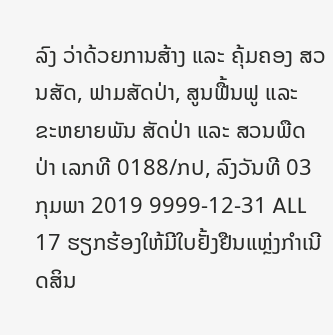ລົງ ວ່າດ້ວຍການສ້າງ ແລະ ຄຸ້ມຄອງ ສວນສັດ, ຟາມສັດປ່າ, ສູນຟື້ນຟູ ແລະ ຂະຫຍາຍພັນ ສັດປ່າ ແລະ ສວນພືດປ່າ ເລກທີ 0188/ກປ, ລົງວັນທີ 03 ກຸມພາ 2019 9999-12-31 ALL
17 ຮຽກຮ້ອງໃຫ້ມີໃບຢັ້ງຢືນແຫຼ່ງກໍາເນີດສິນ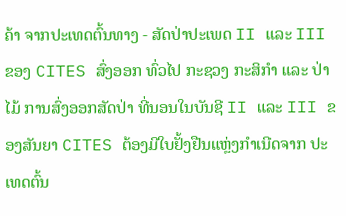ຄ້າ ຈາກປະເທດຕົ້ນທາງ - ສັດປ່າປະເພດ II ແລະ III ຂອງ CITES ສົ່ງອອກ ທົ່ວໄປ ກະຊວງ ກະສິກຳ ແລະ ປ່າໄມ້ ການສົ່ງອອກສັດປ່າ ທີ່ນອນໃນບັນຊີ II ແລະ III ຂອງສັນຍາ CITES ຕ້ອງມີໃບຢັ້ງຢືນແຫຼ່ງກໍາເນີດຈາກ ປະເທດຕົ້ນ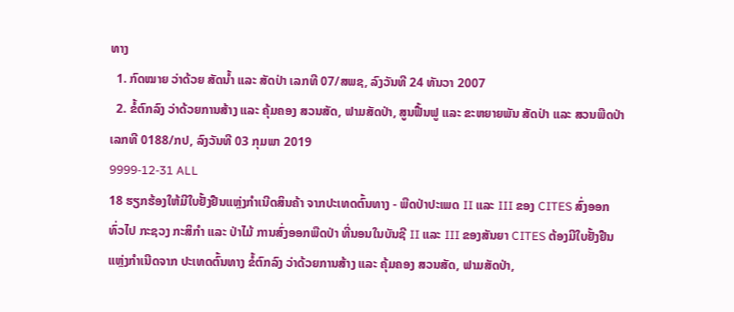ທາງ
  1. ກົດໝາຍ ວ່າດ້ວຍ ສັດນໍ້າ ແລະ ສັດປ່າ ເລກທີ 07/ສພຊ, ລົງວັນທີ 24 ທັນວາ 2007
  2. ຂໍ້ຕົກລົງ ວ່າດ້ວຍການສ້າງ ແລະ ຄຸ້ມຄອງ ສວນສັດ, ຟາມສັດປ່າ, ສູນຟື້ນຟູ ແລະ ຂະຫຍາຍພັນ ສັດປ່າ ແລະ ສວນພືດປ່າ ເລກທີ 0188/ກປ, ລົງວັນທີ 03 ກຸມພາ 2019
9999-12-31 ALL
18 ຮຽກຮ້ອງໃຫ້ມີໃບຢັ້ງຢືນແຫຼ່ງກໍາເນີດສິນຄ້າ ຈາກປະເທດຕົ້ນທາງ - ພືດປ່າປະເພດ II ແລະ III ຂອງ CITES ສົ່ງອອກ ທົ່ວໄປ ກະຊວງ ກະສິກຳ ແລະ ປ່າໄມ້ ການສົ່ງອອກພືດປ່າ ທີ່ນອນໃນບັນຊີ II ແລະ III ຂອງສັນຍາ CITES ຕ້ອງມີໃບຢັ້ງຢືນແຫຼ່ງກໍາເນີດຈາກ ປະເທດຕົ້ນທາງ ຂໍ້ຕົກລົງ ວ່າດ້ວຍການສ້າງ ແລະ ຄຸ້ມຄອງ ສວນສັດ, ຟາມສັດປ່າ,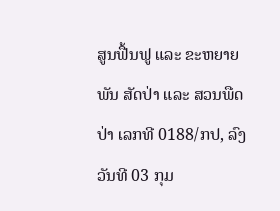ສູນຟື້ນຟູ ແລະ ຂະຫຍາຍພັນ ສັດປ່າ ແລະ ສວນພືດປ່າ ເລກທີ 0188/ກປ, ລົງວັນທີ 03 ກຸມ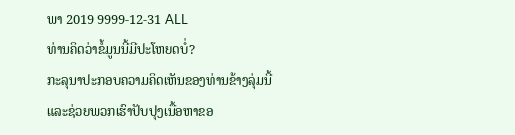ພາ 2019 9999-12-31 ALL
ທ່ານຄິດວ່າຂໍ້ມູນນີ້ມີປະໂຫຍດບໍ່?
ກະລຸນາປະກອບຄວາມຄິດເຫັນຂອງທ່ານຂ້າງລຸ່ມນີ້ ແລະຊ່ວຍພວກເຮົາປັບປຸງເນື້ອຫາຂອ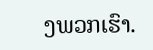ງພວກເຮົາ.